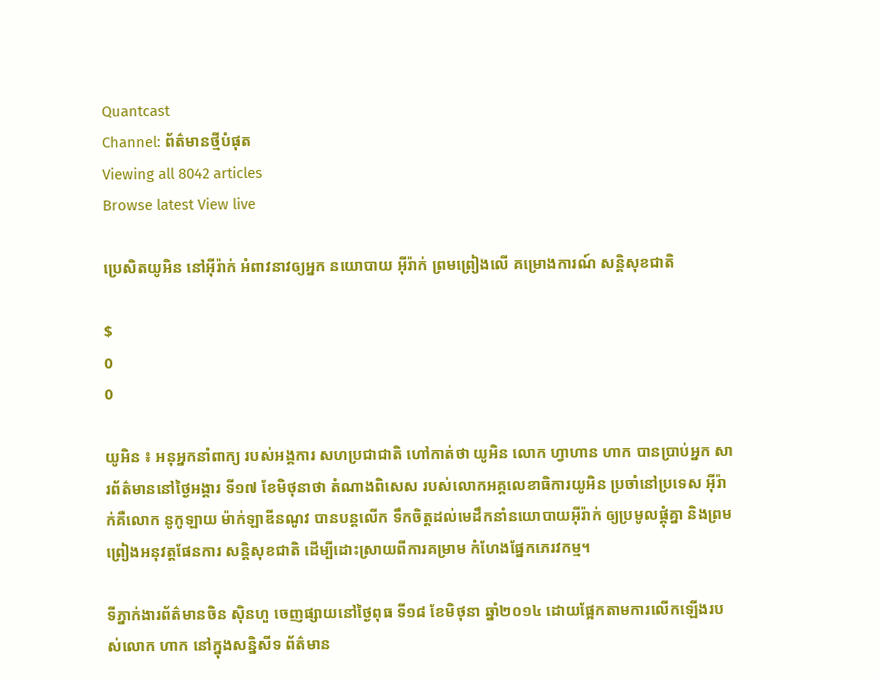Quantcast
Channel: ព័ត៌មានថ្មីបំផុត
Viewing all 8042 articles
Browse latest View live

ប្រេសិតយូអិន នៅអ៊ីរ៉ាក់ អំពាវនាវឲ្យអ្នក នយោបាយ អ៊ីរ៉ាក់ ព្រមព្រៀងលើ គម្រោងការណ៍ សន្តិសុខជាតិ

$
0
0

យូអិន ៖ អនុអ្នកនាំពាក្យ របស់អង្គការ សហប្រជាជាតិ ហៅកាត់ថា យូអិន លោក ហ្វាហាន ហាក បានប្រាប់អ្នក សារព័ត៌មាននៅថ្ងៃអង្គារ ទី១៧ ខែមិថុនាថា តំណាងពិសេស របស់លោកអគ្គលេខាធិការយូអិន ប្រចាំនៅប្រទេស អ៊ីរ៉ាក់គឺលោក នូកូឡាយ ម៉ាក់ឡាឌីនណូវ បានបន្តលើក ទឹកចិត្តដល់មេដឹកនាំនយោបាយអ៊ីរ៉ាក់ ឲ្យប្រមូលផ្តុំគ្នា និងព្រមព្រៀងអនុវត្តផែនការ សន្តិសុខជាតិ ដើម្បីដោះស្រាយពីការគម្រាម កំហែងផ្នែកភេរវកម្ម។

ទីភ្នាក់ងារព័ត៌មានចិន ស៊ិនហួ ចេញផ្សាយនៅថ្ងៃពុធ ទី១៨ ខែមិថុនា ឆ្នាំ២០១៤ ដោយផ្អែកតាមការលើកឡើងរបស់លោក ហាក នៅក្នុងសន្និសីទ ព័ត៌មាន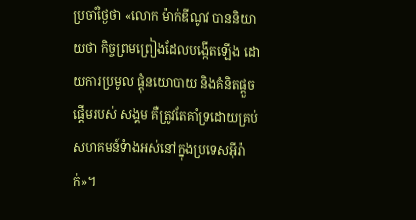ប្រចាំថ្ងៃថា «លោក ម៉ាក់ឌីណូវ បាននិយាយថា កិច្ចព្រមព្រៀងដែលបង្កើតឡើង ដោយការប្រមូល ផ្តុំនយោបាយ និងគំនិតផ្តួចផ្តើមរបស់ សង្គម គឺត្រូវតែគាំទ្រដោយគ្រប់សហគមន៍ទំាងអស់នៅក្នុងប្រទេសអ៊ីរ៉ាក់»។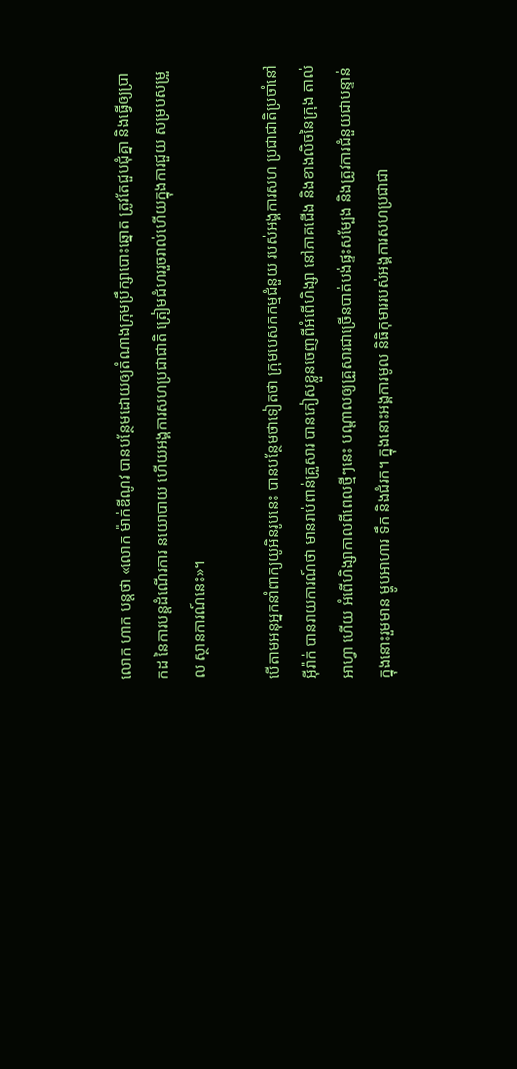លោក ហាក បន្តថា «លោក ម៉ាក់ឌីណូវ បានបន្ថែមដោយឲ្យតំណាងក្រុមប្រឹក្សាបោះឆ្នោត ត្រូវតែជួបជុំគ្នា និងធ្វើឲ្យប្រាកដ នៃការបន្តដំណើរការ នយោបាយ ហើយអង្គការសហប្រជាជាតិ ត្រៀមជំហររួចរាល់ហើយក្នុងការជួយ សម្របសម្រួល ស្ថានការណ៍នេះ»។

បើតាមអនុអ្នកនាំពាក្យយូអិនរូបនេះ បានបន្ថែមថាទៀតថា ក្រុមបេសកកម្មជំនួយ របស់អង្គការសហ ប្រជាជាតិប្រចាំនៅអ៊ីរ៉ាក់ បានរាយការណ៍ថា មានរាប់ពាន់គ្រួសារ បានភៀសខ្លួនចេញពីអំពើហិង្សា នៅភាគជើង និងខាងលិចនៃក្រុង តាល់អាហ្វា ហើយ អំពើហិង្សាកាលពីពេលថ្មីៗនេះ បណ្តាលឲ្យគ្រួសារជាច្រើនបាត់បង់ផ្ទះសម្បែង និងត្រូវការជំនួយជាបន្ទាន់ ក្នុងនោះរួមមាន ម្ហូបអាហារ ទឹក និងជំរក។ ក្នុងនោះអង្គការមូល និធិកុមាររបស់អង្គការសហប្រជាជា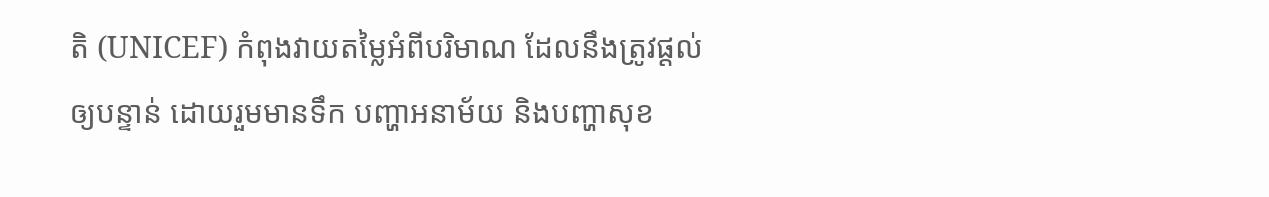តិ (UNICEF) កំពុងវាយតម្លៃអំពីបរិមាណ ដែលនឹងត្រូវផ្តល់ឲ្យបន្ទាន់ ដោយរួមមានទឹក បញ្ហាអនាម័យ និងបញ្ហាសុខ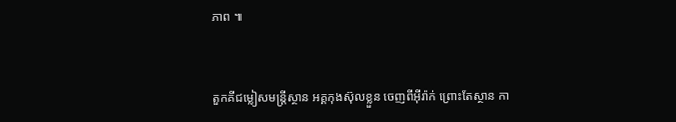ភាព ៕


តួកគីជម្លៀសមន្រ្តីស្ថាន អគ្គកុងស៊ុលខ្លួន ចេញពីអ៊ីរ៉ាក់ ព្រោះតែស្ថាន កា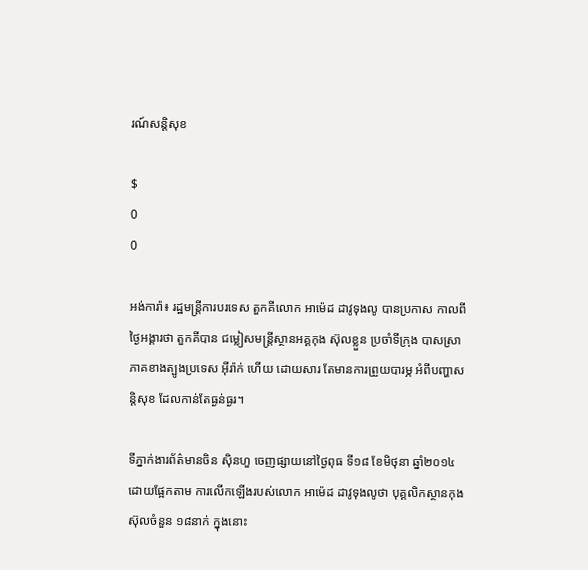រណ៍សន្តិសុខ

$
0
0

អង់ការ៉ា៖ រដ្ឋមន្រ្តីការបរទេស តួកគីលោក អាម៉េដ ដាវូទុងលូ បានប្រកាស កាលពីថ្ងៃអង្គារថា តួកគីបាន ជម្លៀសមន្រ្តីស្ថានអគ្គកុង ស៊ុលខ្លួន ប្រចាំទីក្រុង បាសស្រា ភាគខាងត្បូងប្រទេស អ៊ីរ៉ាក់ ហើយ ដោយសារ តែមានការព្រួយបារម្ភ អំពីបញ្ហាសន្តិសុខ ដែលកាន់តែធ្ងន់ធ្ងរ។

ទីភ្នាក់ងារព័ត៌មានចិន ស៊ិនហួ ចេញផ្សាយនៅថ្ងៃពុធ ទី១៨ ខែមិថុនា ឆ្នាំ២០១៤ ដោយផ្អែកតាម ការលើកឡើងរបស់លោក អាម៉េដ ដាវូទុងលូថា បុគ្គលិកស្ថានកុងស៊ុលចំនួន ១៨នាក់ ក្នុងនោះ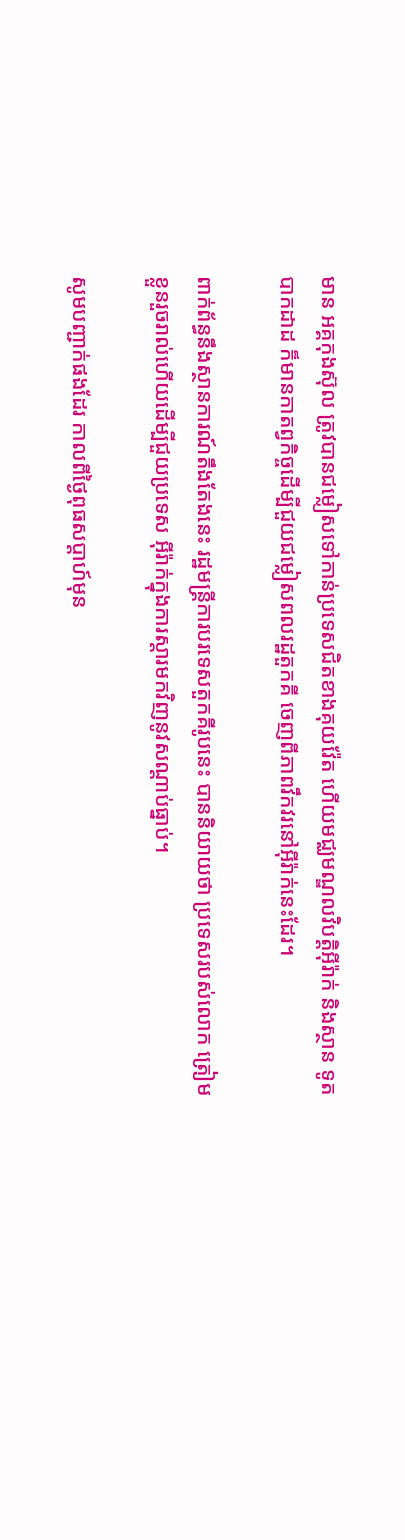មាន អគ្គកុងស៊ុល ត្រូវបានជម្លៀសទៅកាន់ប្រទេសជិតខាងគុយវ៉ែត ហើយមជ្ឈមណ្ឌលវិបត្តិអ៊ីរ៉ាក់ និងស្ថាន ទូតបាកដាដ ក៏មានកាតព្វកិច្ចដើម្បីជួយជម្លៀសពលរដ្ឋតួកគី ចេញពីភាពវឹកវរនៅអ៊ីរ៉ាក់នេះដែរ។

ពាក់ព័ន្ធនឹងស្ថានការណ៍តឹងតែងនេះ រដ្ឋមន្រ្តីការបរទេសតួកគីរូបនេះ បាននិយាយថា ប្រទេសរបស់លោក ត្រៀមខ្លួនរួចរាល់ហើយដើម្បីជួយប្រទេស អ៊ីរ៉ាក់ក្នុងការស្តារមកវិញនូវសណ្តាប់ធ្នាប់។

សូមបញ្ជាក់ផងដែរ កាលពីថ្ងៃពុធសប្តាហ៍មុន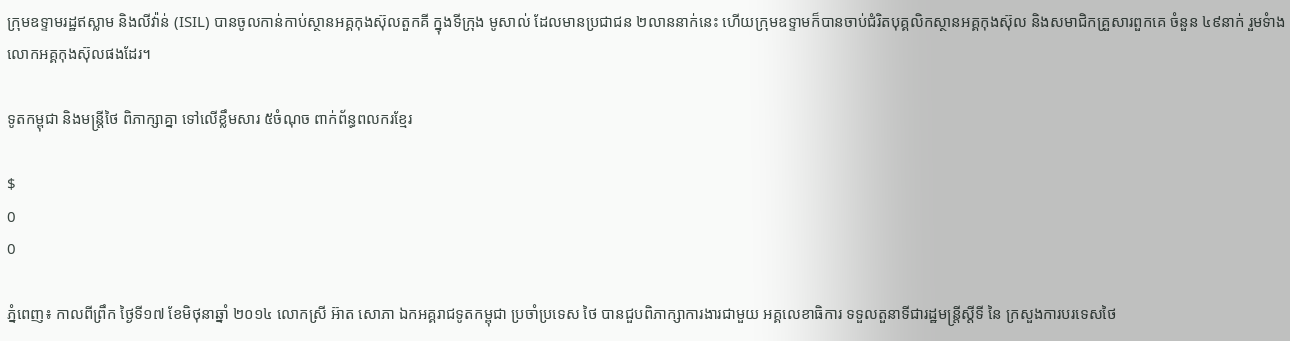ក្រុមឧទ្ទាមរដ្ឋឥស្លាម និងលីវ៉ាន់ (ISIL) បានចូលកាន់កាប់ស្ថានអគ្គកុងស៊ុលតួកគី ក្នុងទីក្រុង មូសាល់ ដែលមានប្រជាជន ២លាននាក់នេះ ហើយក្រុមឧទ្ទាមក៏បានចាប់ជំរិតបុគ្គលិកស្ថានអគ្គកុងស៊ុល និងសមាជិកគ្រួសារពួកគេ ចំនួន ៤៩នាក់ រួមទំាងលោកអគ្គកុងស៊ុលផងដែរ។

ទូតកម្ពុជា និងមន្ត្រីថៃ ពិភាក្សាគ្នា ទៅលើខ្លឹមសារ ៥ចំណុច ពាក់ព័ន្ធពលករខ្មែរ

$
0
0

ភ្នំពេញ៖ កាលពីព្រឹក ថ្ងៃទី១៧ ខែមិថុនាឆ្នាំ ២០១៤ លោកស្រី អ៊ាត សោភា ឯកអគ្គរាជទូតកម្ពុជា ប្រចាំប្រទេស ថៃ បានជួបពិភាក្សាការងារជាមួយ អគ្គលេខាធិការ ទទួលតួនាទីជារដ្ឋមន្ត្រីស្តីទី នៃ ក្រសួងការបរទេសថៃ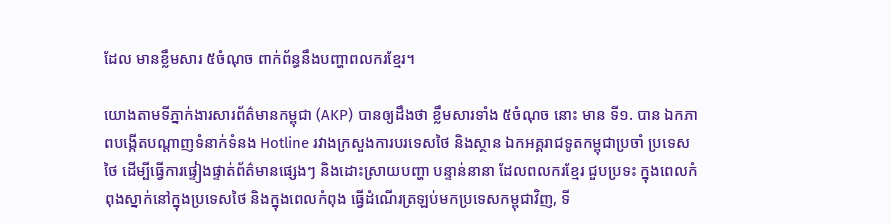ដែល មានខ្លឹមសារ ៥ចំណុច ពាក់ព័ន្ធនឹងបញ្ហាពលករខ្មែរ។

យោងតាមទីភ្នាក់ងារសារព័ត៌មានកម្ពុជា (AKP) បានឲ្យដឹងថា ខ្លឹមសារទាំង ៥ចំណុច នោះ មាន ទី១. បាន ឯកភាពបង្កើតបណ្តាញទំនាក់ទំនង Hotline រវាងក្រសួងការបរទេសថៃ និងស្ថាន ឯកអគ្គរាជទូតកម្ពុជាប្រចាំ ប្រទេសថៃ ដើម្បីធ្វើការផ្ទៀងផ្ទាត់ព័ត៌មានផ្សេងៗ និងដោះស្រាយបញ្ហា បន្ទាន់នានា ដែលពលករខ្មែរ ជួបប្រទះ ក្នុងពេលកំពុងស្នាក់នៅក្នុងប្រទេសថៃ និងក្នុងពេលកំពុង ធ្វើដំណើរត្រឡប់មកប្រទេសកម្ពុជាវិញ, ទី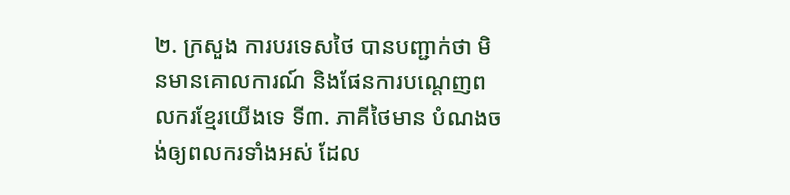២. ក្រសួង ការបរទេសថៃ បានបញ្ជាក់ថា មិនមានគោលការណ៍ និងផែនការបណ្តេញពលករខ្មែរយើងទេ ទី៣. ភាគីថៃមាន បំណងចង់ឲ្យពលករទាំងអស់ ដែល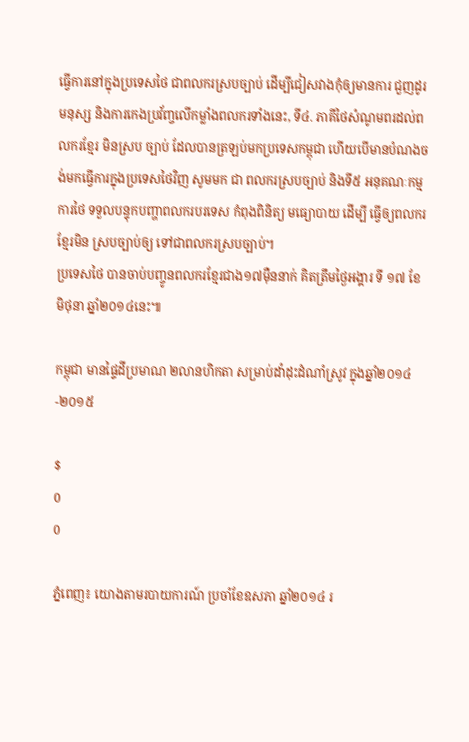ធ្វើការនៅក្នុងប្រទេសថៃ ជាពលករស្របច្បាប់ ដើម្បីជៀសវាងកុំឲ្យមានការ ជួញដូរមនុស្ស និងការកេងប្រវ័ញ្ចលើកម្លាំងពលករទាំងនេះ, ទី៤. ភាគីថៃសំណូមពរដល់ពលករខ្មែរ មិនស្រប ច្បាប់ ដែលបានត្រឡប់មកប្រទេសកម្ពុជា ហើយបើមានបំណងចង់មកធ្វើការក្នុងប្រទេសថៃវិញ សូមមក ជា ពលករស្របច្បាប់ និងទី៥ អនុគណៈកម្មការថៃ ទទួលបន្ទុកបញ្ហាពលករបរទេស កំពុងពិនិត្យ មធ្យោបាយ ដើម្បី ធ្វើឲ្យពលករខ្មែរមិន ស្របច្បាប់ឲ្យ ទៅជាពលករស្របច្បាប់។
ប្រទេសថៃ បានចាប់បញ្ចូនពលករខ្មែរជាង១៧ម៉ឺននាក់ គិតត្រឹមថ្ងៃអង្គារ ទី ១៧ ខែមិថុនា ឆ្នាំ២០១៤នេះ៕

កម្ពុជា មានផ្ទៃដីប្រមាណ ២លានហិកតា សម្រាប់ដាំដុះដំណាំស្រូវ ក្នុងឆ្នាំ២០១៤-២០១៥

$
0
0

ភ្នំពេញ៖ យោងតាមរបាយការណ៍ ប្រចាំខែឧសភា ឆ្នាំ២០១៤ រ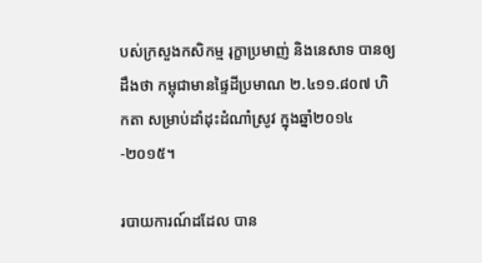បស់ក្រសួងកសិកម្ម រុក្ខាប្រមាញ់ និងនេសាទ បានឲ្យដឹងថា កម្ពុជាមានផ្ទៃដីប្រមាណ ២.៤១១.៨០៧ ហិកតា សម្រាប់ដាំដុះដំណាំស្រូវ ក្នុងឆ្នាំ២០១៤-២០១៥។

របាយការណ៍ដដែល បាន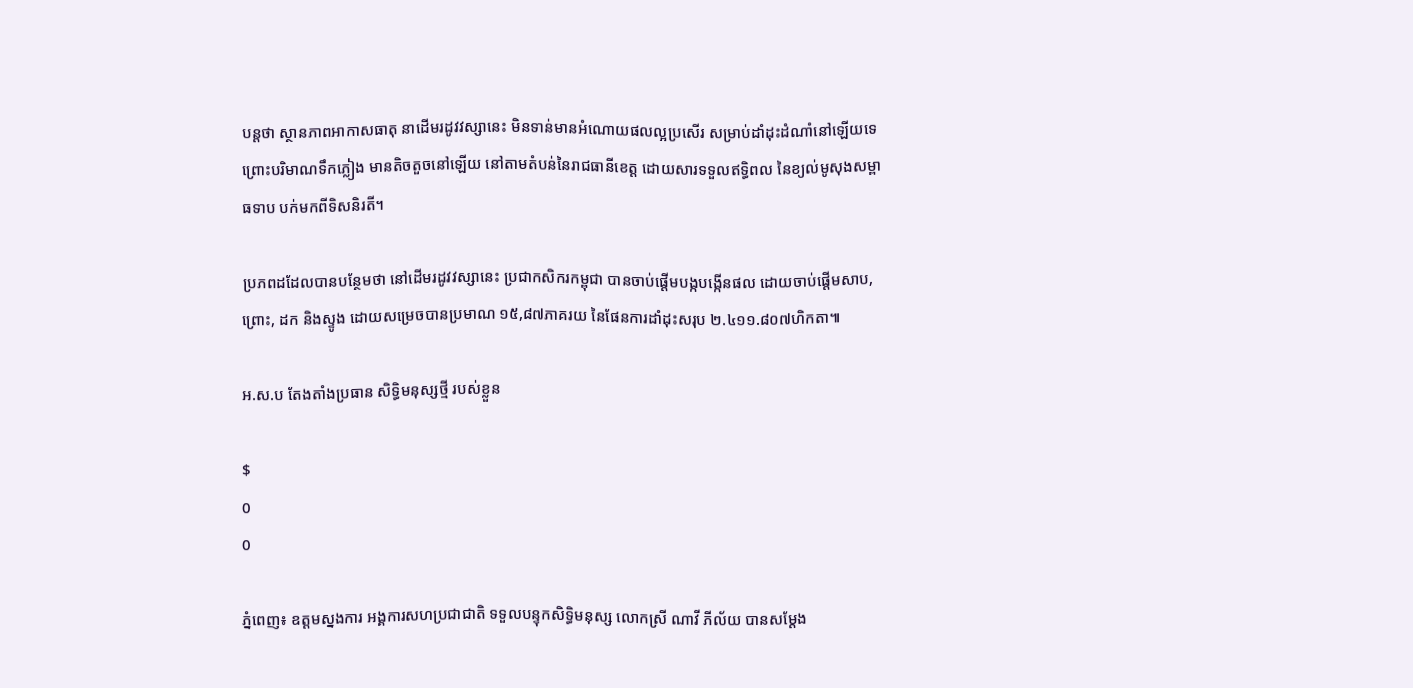បន្តថា ស្ថានភាពអាកាសធាតុ នាដើមរដូវវស្សានេះ មិនទាន់មានអំណោយផលល្អប្រសើរ សម្រាប់ដាំដុះដំណាំនៅឡើយទេ ព្រោះបរិមាណទឹកភ្លៀង មានតិចតួចនៅឡើយ នៅតាមតំបន់នៃរាជធានីខេត្ត ដោយសារទទួលឥទ្ធិពល នៃខ្យល់មូសុងសម្ពាធទាប បក់មកពីទិសនិរតី។

ប្រភពដដែលបានបន្ថែមថា នៅដើមរដូវវស្សានេះ ប្រជាកសិករកម្ពុជា បានចាប់ផ្តើមបង្កបង្កើនផល ដោយចាប់ផ្តើមសាប, ព្រោះ, ដក និងស្ទូង ដោយសម្រេចបានប្រមាណ ១៥,៨៧ភាគរយ នៃផែនការដាំដុះសរុប ២.៤១១.៨០៧ហិកតា៕

អ.ស.ប តែងតាំងប្រធាន សិទ្ធិមនុស្សថ្មី របស់ខ្លួន

$
0
0

ភ្នំពេញ៖ ឧត្តមស្នងការ អង្គការសហប្រជាជាតិ ទទួលបន្ទុកសិទ្ធិមនុស្ស លោកស្រី ណាវី ភីល័យ បានសម្តែង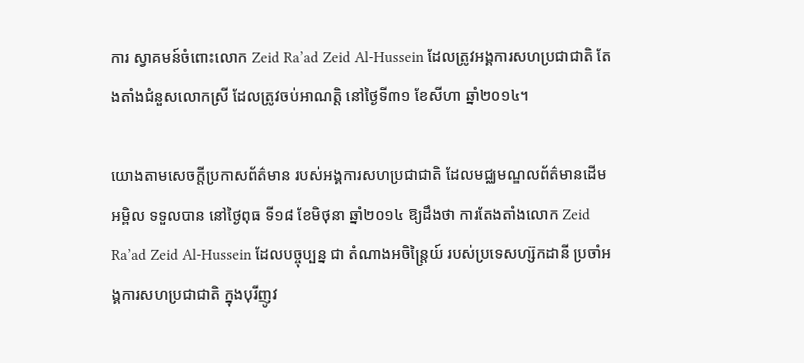ការ ស្វាគមន៍ចំពោះលោក Zeid Ra’ad Zeid Al-Hussein ដែលត្រូវអង្គការសហប្រជាជាតិ តែងតាំងជំនួសលោកស្រី ដែលត្រូវចប់អាណត្តិ នៅថ្ងៃទី៣១ ខែសីហា ឆ្នាំ២០១៤។

យោងតាមសេចក្តីប្រកាសព័ត៌មាន របស់អង្គការសហប្រជាជាតិ ដែលមជ្ឈមណ្ឌលព័ត៌មានដើមអម្ពិល ទទួលបាន នៅថ្ងៃពុធ ទី១៨ ខែមិថុនា ឆ្នាំ២០១៤ ឱ្យដឹងថា ការតែងតាំងលោក Zeid Ra’ad Zeid Al-Hussein ដែលបច្ចុប្បន្ន ជា តំណាងអចិន្រ្តៃយ៍ របស់ប្រទេសហ្ស៊កដានី ប្រចាំអង្គការសហប្រជាជាតិ ក្នុងបុរីញូវ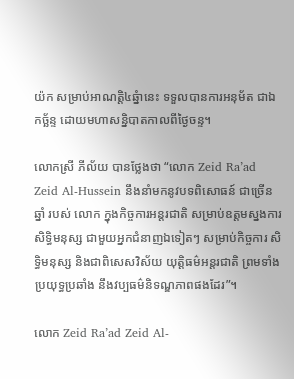យ៉ក សម្រាប់អាណត្តិ៤ឆ្នំានេះ ទទួលបានការអនុម័ត ជាឯកច្ឆ័ន្ទ ដោយមហាសន្និបាតកាលពីថ្ងៃចន្ទ។

លោកស្រី ភីល័យ បានថ្លែងថា “លោក Zeid Ra’ad Zeid Al-Hussein នឹងនាំមកនូវបទពិសោធន៍ ជាច្រើនឆ្នាំ របស់ លោក ក្នុងកិច្ចការអន្តរជាតិ សម្រាប់ឧត្តមស្នងការ សិទ្ធិមនុស្ស ជាមួយអ្នកជំនាញឯទៀតៗ សម្រាប់កិច្ចការ សិទ្ធិមនុស្ស និងជាពិសេសវិស័យ យុត្តិធម៌អន្តរជាតិ ព្រមទាំងប្រយុទ្ធប្រឆាំង នឹងវប្បធម៌និទណ្ឌភាពផងដែរ”។

លោក Zeid Ra’ad Zeid Al-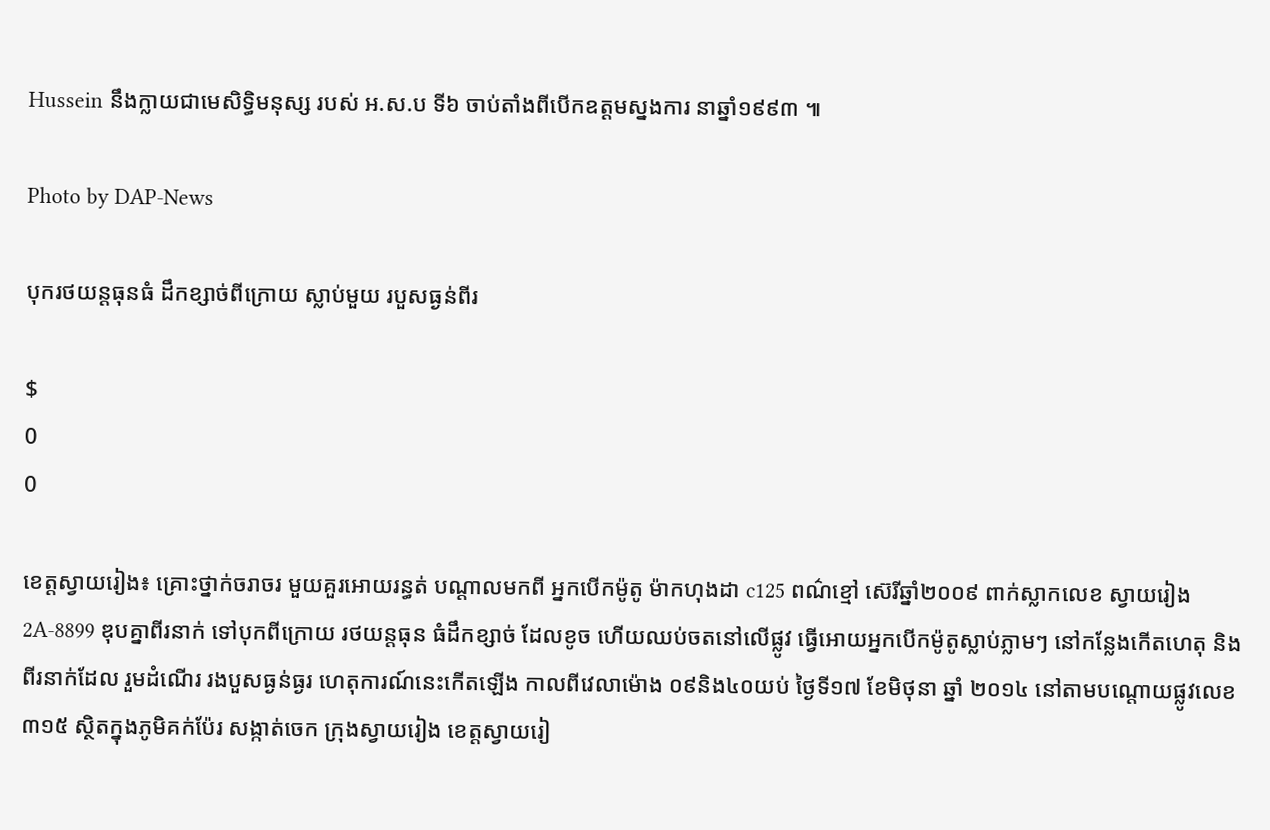Hussein នឹងក្លាយជាមេសិទ្ធិមនុស្ស របស់ អ.ស.ប ទី៦ ចាប់តាំងពីបើកឧត្តមស្នងការ នាឆ្នាំ១៩៩៣ ៕

Photo by DAP-News

បុករថយន្តធុនធំ ដឹកខ្សាច់ពីក្រោយ ស្លាប់មួយ របួសធ្ងន់ពីរ

$
0
0

ខេត្តស្វាយរៀង៖ គ្រោះថ្នាក់ចរាចរ មួយគួរអោយរន្ធត់ បណ្តាលមកពី អ្នកបើកម៉ូតូ ម៉ាកហុងដា c125 ពណ៌ខ្មៅ ស៊េរីឆ្នាំ២០០៩ ពាក់ស្លាកលេខ ស្វាយរៀង 2A-8899 ឌុបគ្នាពីរនាក់ ទៅបុកពីក្រោយ រថយន្តធុន ធំដឹកខ្សាច់ ដែលខូច ហើយឈប់ចតនៅលើផ្លូវ ធ្វើអោយអ្នកបើកម៉ូតូស្លាប់ភ្លាមៗ នៅកន្លែងកើតហេតុ និងពីរនាក់ដែល រួមដំណើរ រងបួសធ្ងន់ធ្ងរ ហេតុការណ៍នេះកើតឡើង កាលពីវេលាម៉ោង ០៩និង៤០យប់ ថ្ងៃទី១៧ ខែមិថុនា ឆ្នាំ ២០១៤ នៅតាមបណ្តោយផ្លូវលេខ៣១៥ ស្ថិតក្នុងភូមិគក់ប៉ែរ សង្កាត់ចេក ក្រុងស្វាយរៀង ខេត្តស្វាយរៀ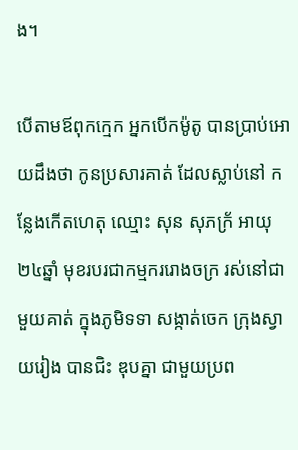ង។

បើតាមឪពុកក្មេក អ្នកបើកម៉ូតូ បានប្រាប់អោយដឹងថា កូនប្រសារគាត់ ដែលស្លាប់នៅ កន្លែងកើតហេតុ ឈ្មោះ សុន សុភក្រ័ អាយុ២៤ឆ្នាំ មុខរបរជាកម្មកររោងចក្រ រស់នៅជាមួយគាត់ ក្នុងភូមិទទា សង្កាត់ចេក ក្រុងស្វាយរៀង បានជិះ ឌុបគ្នា ជាមួយប្រព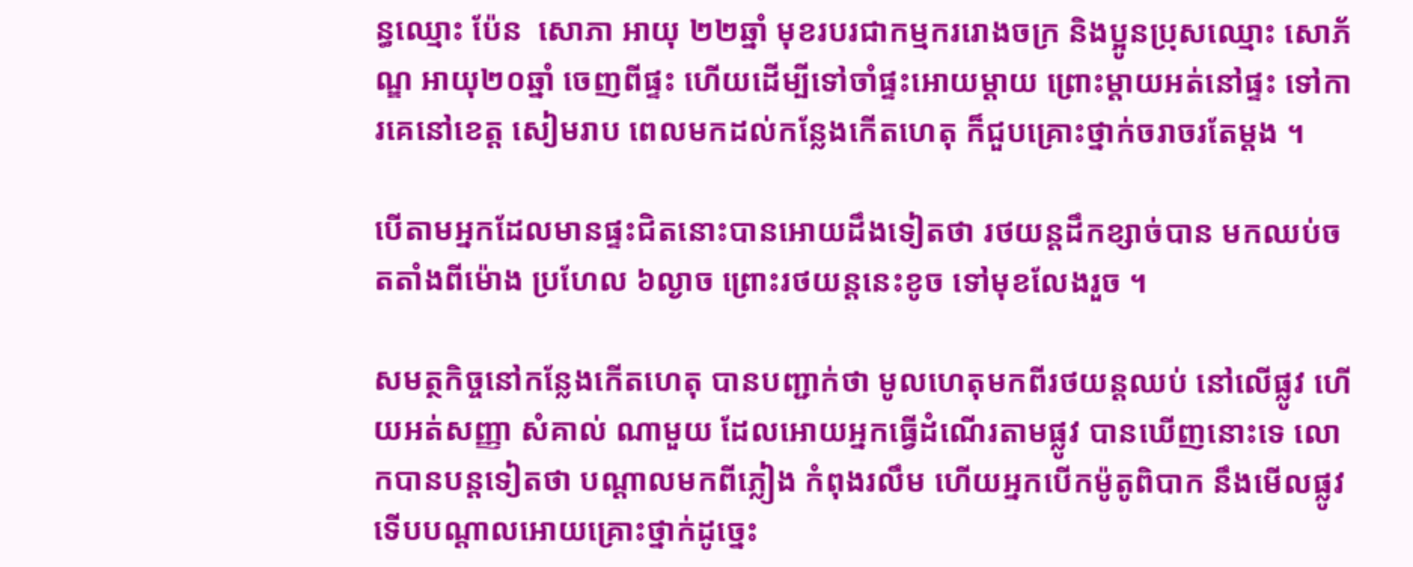ន្ធឈ្មោះ ប៉ែន  សោភា អាយុ ២២ឆ្នាំ មុខរបរជាកម្មកររោងចក្រ និងប្អូនប្រុសឈ្មោះ សោភ័ណ្ឌ អាយុ២០ឆ្នាំ ចេញពីផ្ទះ ហើយដើម្បីទៅចាំផ្ទះអោយម្តាយ ព្រោះម្តាយអត់នៅផ្ទះ ទៅការគេនៅខេត្ត សៀមរាប ពេលមកដល់កន្លែងកើតហេតុ ក៏ជួបគ្រោះថ្នាក់ចរាចរតែម្តង ។

បើតាមអ្នកដែលមានផ្ទះជិតនោះបានអោយដឹងទៀតថា រថយន្តដឹកខ្សាច់បាន មកឈប់ចតតាំងពីម៉ោង ប្រហែល ៦ល្ងាច ព្រោះរថយន្តនេះខូច ទៅមុខលែងរួច ។

សមត្ថកិច្ចនៅកន្លែងកើតហេតុ បានបញ្ជាក់ថា មូលហេតុមកពីរថយន្តឈប់ នៅលើផ្លូវ ហើយអត់សញ្ញា សំគាល់ ណាមួយ ដែលអោយអ្នកធ្វើដំណើរតាមផ្លូវ បានឃើញនោះទេ លោកបានបន្តទៀតថា បណ្តាលមកពីភ្លៀង កំពុងរលឹម ហើយអ្នកបើកម៉ូតូពិបាក នឹងមើលផ្លូវ ទើបបណ្តាលអោយគ្រោះថ្នាក់ដូច្នេះ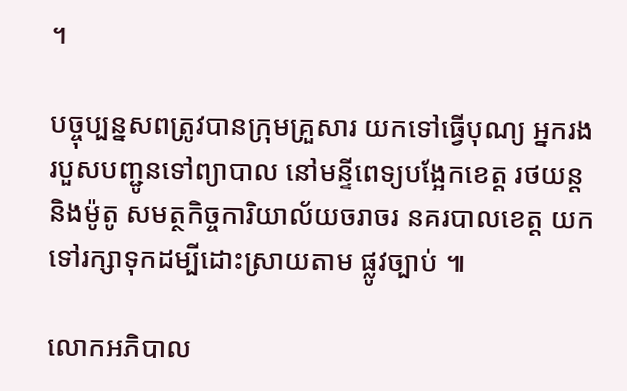។

បច្ចុប្បន្នសពត្រូវបានក្រុមគ្រួសារ យកទៅធ្វើបុណ្យ អ្នករងរបួសបញ្ជូនទៅព្យាបាល នៅមន្ទីពេទ្យបង្អែកខេត្ត រថយន្ត និងម៉ូតូ សមត្ថកិច្ចការិយាល័យចរាចរ នគរបាលខេត្ត យកទៅរក្សាទុកដម្បីដោះស្រាយតាម ផ្លូវច្បាប់ ៕

លោកអភិបាល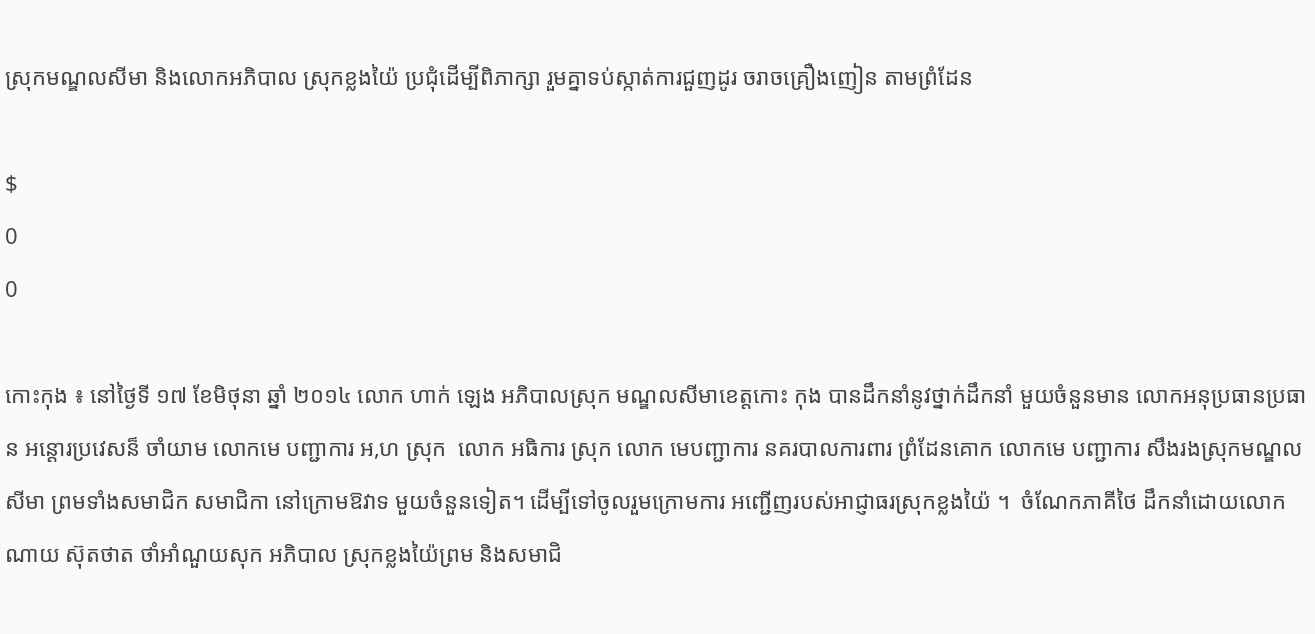ស្រុកមណ្ឌលសីមា និងលោកអភិបាល ស្រុកខ្លងយ៉ៃ ប្រជុំដើម្បីពិភាក្សា រួមគ្នាទប់ស្កាត់ការជួញដូរ ចរាចគ្រឿងញៀន តាមព្រំដែន

$
0
0

កោះកុង ៖ នៅថ្ងៃទី ១៧ ខែមិថុនា ឆ្នាំ ២០១៤ លោក ហាក់ ឡេង អភិបាលស្រុក មណ្ឌលសីមាខេត្ដកោះ កុង បានដឹកនាំនូវថ្នាក់ដឹកនាំ មួយចំនួនមាន លោកអនុប្រធានប្រធាន អន្ដោរប្រវេសន៏ ចាំយាម លោកមេ បញ្ជាការ អ,ហ ស្រុក  លោក អធិការ ស្រុក លោក មេបញ្ជាការ នគរបាលការពារ ព្រំដែនគោក លោកមេ បញ្ជាការ សឹងរងស្រុកមណ្ឌលសីមា ព្រមទាំងសមាជិក សមាជិកា នៅក្រោមឱវាទ មួយចំនួនទៀត។ ដើម្បីទៅចូលរួមក្រោមការ អញ្ជើញរបស់អាជ្ញាធរស្រុកខ្លងយ៉ៃ ។  ចំណែកភាគីថៃ ដឹកនាំដោយលោក ណាយ ស៊ុតថាត ថាំអាំណួយសុក អភិបាល ស្រុកខ្លងយ៉ៃព្រម និងសមាជិ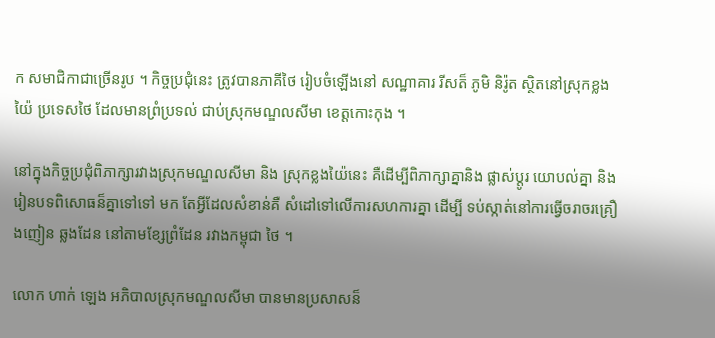ក សមាជិកាជាច្រើនរូប ។ កិច្ចប្រជុំនេះ ត្រូវបានភាគីថៃ រៀបចំឡើងនៅ សណ្ឋាគារ រីសត៏ ភូមិ និរ៉ូត ស្ថិតនៅស្រុកខ្លងយ៉ៃ ប្រទេសថៃ ដែលមានព្រំប្រទល់ ជាប់ស្រុកមណ្ឌលសីមា ខេត្ដកោះកុង ។

នៅក្នុងកិច្ចប្រជុំពិភាក្សារវាងស្រុកមណ្ឌលសីមា និង ស្រុកខ្លងយ៉ៃនេះ គឺដើម្បីពិភាក្សាគ្នានិង ផ្លាស់ប្ដូរ យោបល់គ្នា និងរៀនបទពិសោធន៏គ្នាទៅទៅ មក តែអ្វីដែលសំខាន់គឺ សំដៅទៅលើការសហការគ្នា ដើម្បី ទប់ស្កាត់នៅការធ្វើចរាចរគ្រឿងញៀន ឆ្លងដែន នៅតាមខ្សែព្រំដែន រវាងកម្ពុជា ថៃ ។

លោក ហាក់ ឡេង អភិបាលស្រុកមណ្ឌលសីមា បានមានប្រសាសន៏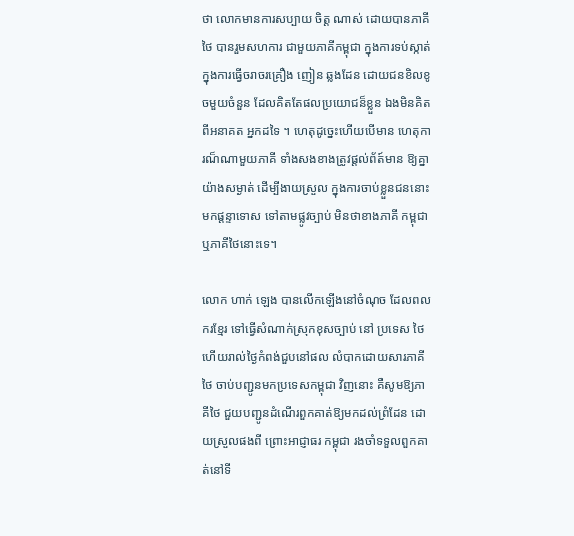ថា លោកមានការសប្បាយ ចិត្ដ ណាស់ ដោយបានភាគីថៃ បានរួមសហការ ជាមួយភាគីកម្ពុជា ក្នុងការទប់ស្កាត់ ក្នុងការធ្វើចរាចរគ្រឿង ញៀន ឆ្លងដែន ដោយជនខិលខូចមួយចំនួន ដែលគិតតែផលប្រយោជន៏ខ្លួន ឯងមិនគិតពីអនាគត អ្នកដទៃ ។ ហេតុដូច្នេះហើយបើមាន ហេតុការណ៏ណាមួយភាគី ទាំងសងខាងត្រូវផ្ដល់ព័ត៍មាន ឱ្យគ្នា យ៉ាងសម្ងាត់ ដើម្បីងាយស្រួល ក្នុងការចាប់ខ្លួនជននោះ មកផ្ដន្ទាទោស ទៅតាមផ្លូវច្បាប់ មិនថាខាងភាគី កម្ពុជា ឬភាគីថៃនោះទេ។

លោក ហាក់ ឡេង បានលើកឡើងនៅចំណុច ដែលពលករខ្មែរ ទៅធ្វើសំណាក់ស្រុកខុសច្បាប់ នៅ ប្រទេស ថៃ ហើយរាល់ថ្ងៃកំពង់ជួបនៅផល លំបាកដោយសារភាគីថៃ ចាប់បញ្ជូនមកប្រទេសកម្ពុជា វិញនោះ គឺសូមឱ្យភាគីថៃ ជួយបញ្ជូនដំណើរពួកគាត់ឱ្យមកដល់ព្រំដែន ដោយស្រួលផងពី ព្រោះអាជ្ញាធរ កម្ពុជា រងចាំទទួលពួកគាត់នៅទី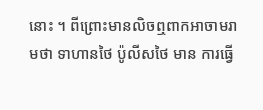នោះ ។ ពីព្រោះមានលិចឮពាកអាចាមរាមថា ទាហានថៃ ប៉ូលីសថៃ មាន ការធ្វើ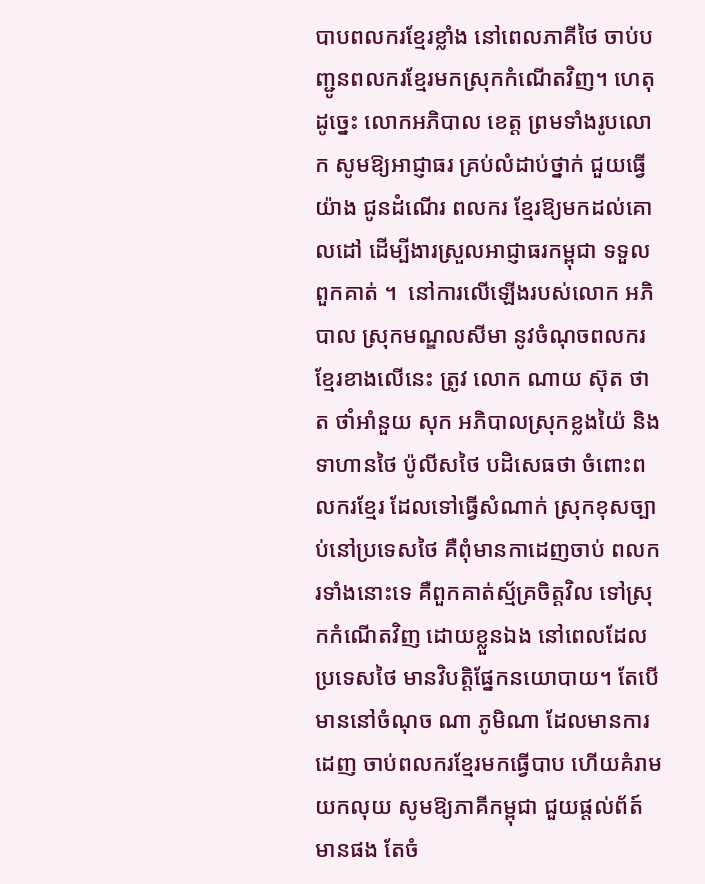បាបពលករខ្មែរខ្លាំង នៅពេលភាគីថៃ ចាប់បញ្ជូនពលករខ្មែរមកស្រុកកំណើតវិញ។ ហេតុដូច្នេះ លោកអភិបាល ខេត្ដ ព្រមទាំងរូបលោក សូមឱ្យអាជ្ញាធរ គ្រប់លំដាប់ថ្នាក់ ជួយធ្វើយ៉ាង ជូនដំណើរ ពលករ ខ្មែរឱ្យមកដល់គោលដៅ ដើម្បីងារស្រួលអាជ្ញាធរកម្ពុជា ទទួលពួកគាត់ ។  នៅការលើឡើងរបស់លោក អភិបាល ស្រុកមណ្ឌលសីមា នូវចំណុចពលករខ្មែរខាងលើនេះ ត្រូវ លោក ណាយ ស៊ុត ថាត ថាំអាំនួយ សុក អភិបាលស្រុកខ្លងយ៉ៃ និងទាហានថៃ ប៉ូលីសថៃ បដិសេធថា ចំពោះពលករខ្មែរ ដែលទៅធ្វើសំណាក់ ស្រុកខុសច្បាប់នៅប្រទេសថៃ គឺពុំមានកាដេញចាប់ ពលករទាំងនោះទេ គឺពួកគាត់ស្ម័គ្រចិត្ដវិល ទៅស្រុកកំណើតវិញ ដោយខ្លួនឯង នៅពេលដែលប្រទេសថៃ មានវិបត្ដិផ្នែកនយោបាយ។ តែបើមាននៅចំណុច ណា ភូមិណា ដែលមានការដេញ ចាប់ពលករខ្មែរមកធ្វើបាប ហើយគំរាមយកលុយ សូមឱ្យភាគីកម្ពុជា ជួយផ្ដល់ព័ត៍មានផង តែចំ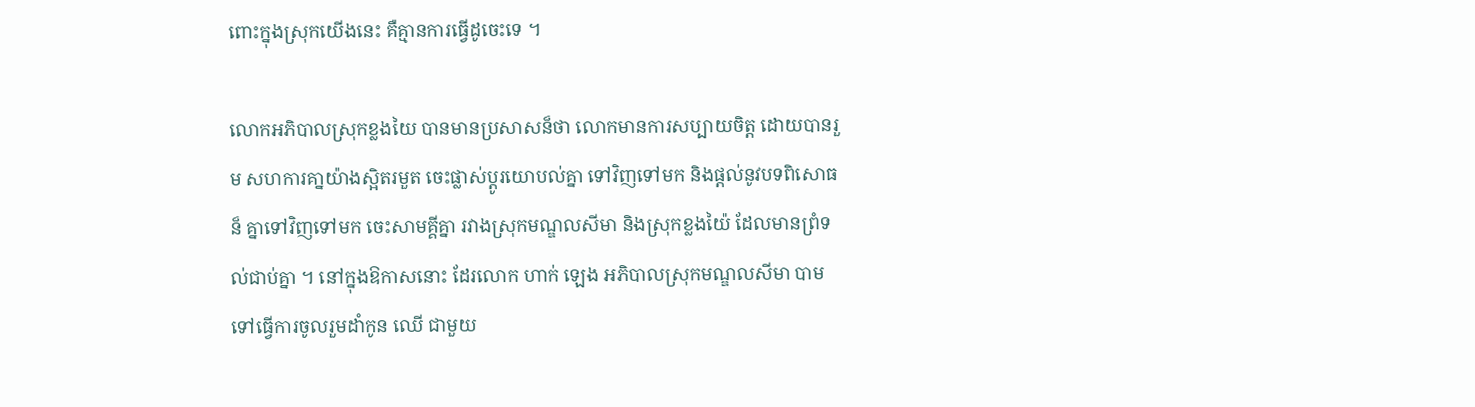ពោះក្នុងស្រុកយើងនេះ គឺគ្មានការធ្វើដូចេះទេ ។

លោកអភិបាលស្រុកខ្លងយៃ បានមានប្រសាសន៏ថា លោកមានការសប្បាយចិត្ដ ដោយបានរួម សហការគា្នយ៉ាងស្អិតរមួត ចេះផ្លាស់ប្ដូរយោបល់គ្នា ទៅវិញទៅមក និងផ្ដល់នូវបទពិសោធន៏ គ្នាទៅវិញទៅមក ចេះសាមគ្គីគ្នា រវាងស្រុកមណ្ឌលសីមា និងស្រុកខ្លងយ៉ៃ ដែលមានព្រំទល់ជាប់គ្នា ។ នៅក្នុងឱកាសនោះ ដែរលោក ហាក់ ឡេង អភិបាលស្រុកមណ្ឌលសីមា បាមទៅធ្វើការចូលរួមដាំកូន ឈើ ជាមួយ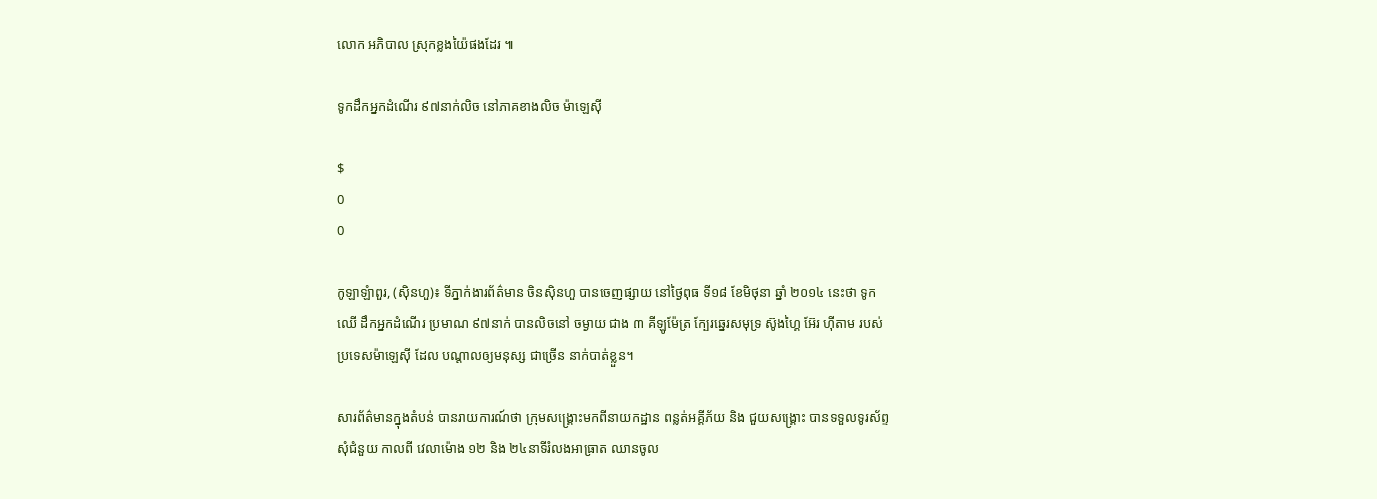លោក អភិបាល ស្រុកខ្លងយ៉ៃផងដែរ ៕

ទូកដឹកអ្នកដំណើរ ៩៧នាក់លិច នៅភាគខាងលិច ម៉ាឡេស៊ី

$
0
0

កូឡាឡំាពួរ, (ស៊ិនហួ)៖ ទីភ្នាក់ងារព័ត៌មាន ចិនស៊ិនហួ បានចេញផ្សាយ នៅថ្ងៃពុធ ទី១៨ ខែមិថុនា ឆ្នាំ ២០១៤ នេះថា ទូកឈើ ដឹកអ្នកដំណើរ ប្រមាណ ៩៧នាក់ បានលិចនៅ ចម្ងាយ ជាង ៣ គីឡូម៉ែត្រ ក្បែរឆ្នេរសមុទ្រ ស៊ូងហ្គៃ អ៊ែរ ហ៊ីតាម របស់ប្រទេសម៉ាឡេស៊ី ដែល បណ្តាលឲ្យមនុស្ស ជាច្រើន នាក់បាត់ខ្លួន។

សារព័ត៌មានក្នុងតំបន់ បានរាយការណ៍ថា ក្រុមសង្គ្រោះមកពីនាយកដ្ឋាន ពន្លត់អគ្គីភ័យ និង ជួយសង្គ្រោះ បានទទួលទូរស័ព្ទសុំជំនួយ កាលពី វេលាម៉ោង ១២ និង ២៤នាទីរំលងអាធ្រាត ឈានចូល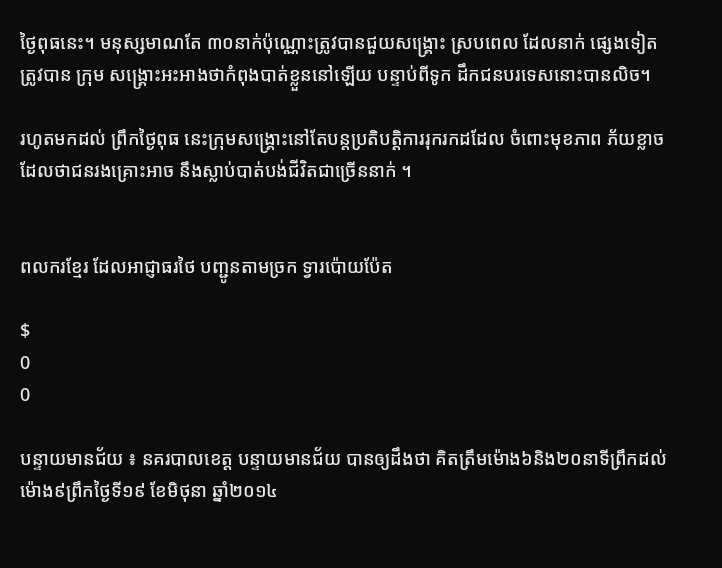ថ្ងៃពុធនេះ។ មនុស្សមាណតែ ៣០នាក់ប៉ុណ្ណោះត្រូវបានជួយសង្គ្រោះ ស្របពេល ដែលនាក់ ផ្សេងទៀត ត្រូវបាន ក្រុម សង្គ្រោះអះអាងថាកំពុងបាត់ខ្លួននៅឡើយ បន្ទាប់ពីទូក ដឹកជនបរទេសនោះបានលិច។

រហូតមកដល់ ព្រឹកថ្ងៃពុធ នេះក្រុមសង្គ្រោះនៅតែបន្តប្រតិបត្តិការរុករកដដែល ចំពោះមុខភាព ភ័យខ្លាច ដែលថាជនរងគ្រោះអាច នឹងស្លាប់បាត់បង់ជីវិតជាច្រើននាក់ ។


ពលករខ្មែរ ដែលអាជ្ញាធរថៃ បញ្ជូនតាមច្រក ទ្វារប៉ោយប៉ែត

$
0
0

បន្ទាយមានជ័យ ៖ នគរបាលខេត្ត បន្ទាយមានជ័យ បានឲ្យដឹងថា គិតត្រឹមម៉ោង៦និង២០នាទីព្រឹកដល់ ម៉ោង៩ព្រឹកថ្ងៃទី១៩ ខែមិថុនា ឆ្នាំ២០១៤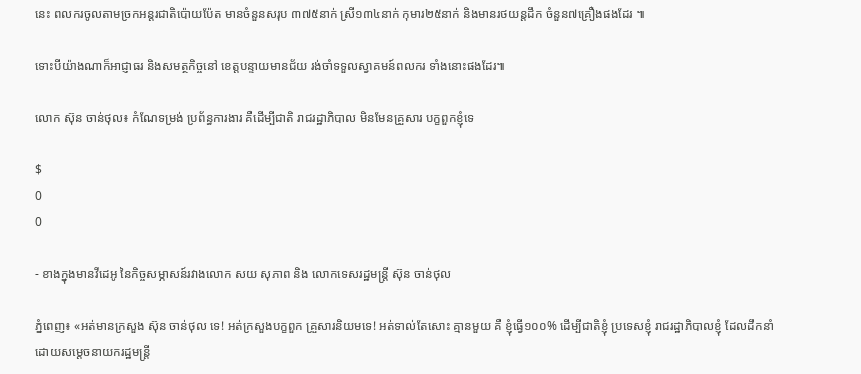នេះ ពលករចូលតាមច្រកអន្តរជាតិប៉ោយប៉ែត មានចំនួនសរុប ៣៧៥នាក់ ស្រី១៣៤នាក់ កុមារ២៥នាក់ និងមានរថយន្តដឹក ចំនួន៧គ្រឿងផងដែរ ៕

ទោះបីយ៉ាងណាក៏អាជ្ញាធរ និងសមត្ថកិច្ចនៅ ខេត្តបន្ទាយមានជ័យ រង់ចាំទទួលស្វាគមន៍ពលករ ទាំងនោះផងដែរ៕

លោក ស៊ុន ចាន់ថុល៖ កំណែទម្រង់ ប្រព័ន្ធការងារ គឺដើម្បីជាតិ រាជរដ្ឋាភិបាល មិនមែនគ្រួសារ បក្ខពួកខ្ញុំទេ

$
0
0

- ខាងក្នុងមានវីដេអូ នៃកិច្ចសម្ភាសន៍រវាងលោក សយ សុភាព និង លោកទេសរដ្ឋមន្រ្តី ស៊ុន ចាន់ថុល

ភ្នំពេញ៖ «អត់មានក្រសួង ស៊ុន ចាន់ថុល ទេ! អត់ក្រសួងបក្ខពួក គ្រួសារនិយមទេ! អត់ទាល់តែសោះ គ្មានមួយ គឺ ខ្ញុំធ្វើ១០០% ដើម្បីជាតិខ្ញុំ ប្រទេសខ្ញុំ រាជរដ្ឋាភិបាលខ្ញុំ ដែលដឹកនាំដោយសម្តេចនាយករដ្ឋមន្រ្តី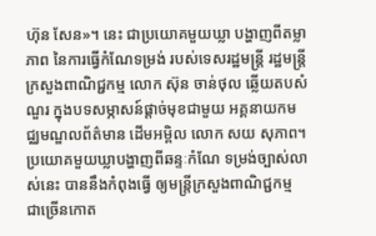ហ៊ុន សែន»។ នេះ ជាប្រយោគមួយឃ្លា បង្ហាញពីតម្លាភាព នៃការធ្វើកំណែទម្រង់ របស់ទេសរដ្ឋមន្រ្តី រដ្ឋមន្រ្តីក្រសួងពាណិជ្ជកម្ម លោក ស៊ុន ចាន់ថុល ឆ្លើយតបសំណួរ ក្នុងបទសម្ភាសន៍ផ្តាច់មុខជាមួយ អគ្គនាយកមជ្ឈមណ្ឌលព័ត៌មាន ដើមអម្ពិល លោក សយ សុភាព។ ប្រយោគមួយឃ្លាបង្ហាញពីឆន្ទៈកំណែ ទម្រង់ច្បាស់លាស់នេះ បាននឹងកំពុងធ្វើ ឲ្យមន្រ្តីក្រសួងពាណិជ្ជកម្ម ជាច្រើនកោត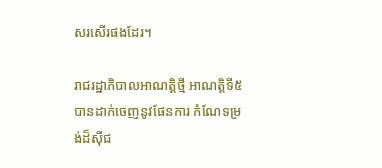សរសើរផងដែរ។

រាជរដ្ឋាភិបាលអាណត្តិថ្មី អាណត្តិទី៥ បានដាក់ចេញនូវផែនការ កំណែទម្រង់ដ៏ស៊ីជ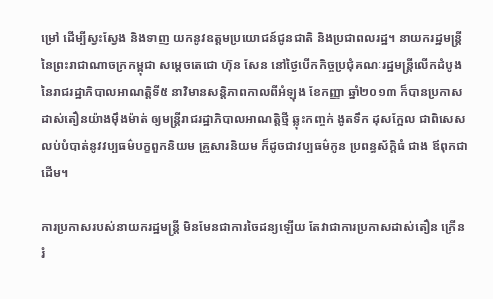ម្រៅ ដើម្បីស្វះស្វែង និងទាញ យកនូវឧត្តមប្រយោជន៍ជូនជាតិ និងប្រជាពលរដ្ឋ។ នាយករដ្ឋមន្រ្តី នៃព្រះរាជាណាចក្រកម្ពុជា សម្តេចតេជោ ហ៊ុន សែន នៅថ្ងៃបើកកិច្ចប្រជុំគណៈរដ្ឋមន្រ្តីលើកដំបូង នៃរាជរដ្ឋាភិបាលអាណត្តិទី៥ នាវិមានសន្តិភាពកាលពីអំឡុង ខែកញ្ញា ឆ្នាំ២០១៣ ក៏បានប្រកាសដាស់តឿនយ៉ាងម៉ឹងម៉ាត់ ឲ្យមន្រ្តីរាជរដ្ឋាភិបាលអាណត្តិថ្មី ឆ្លុះកញ្ចក់ ងូតទឹក ដុសក្អែល ជាពិសេសលប់បំបាត់នូវវប្បធម៌បក្ខពួកនិយម គ្រួសារនិយម ក៏ដូចជាវប្បធម៌កូន ប្រពន្ធស័ក្តិធំ ជាង ឪពុកជាដើម។

ការប្រកាសរបស់នាយករដ្ឋមន្រ្តី មិនមែនជាការចៃដន្យឡើយ តែវាជាការប្រកាសដាស់តឿន ក្រើនរំ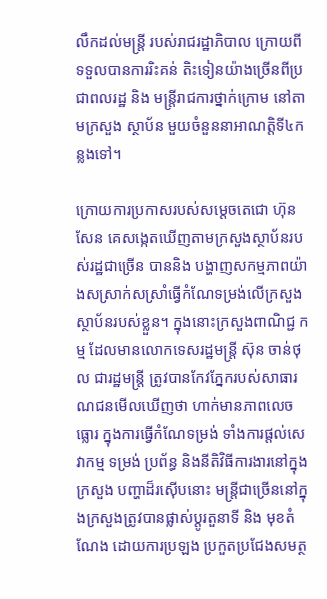លឹកដល់មន្ត្រី របស់រាជរដ្ឋាភិបាល ក្រោយពីទទួលបានការរិះគន់ តិះទៀនយ៉ាងច្រើនពីប្រជាពលរដ្ឋ និង មន្រ្តីរាជការថ្នាក់ក្រោម នៅតាមក្រសួង ស្ថាប័ន មួយចំនួននាអាណត្តិទី៤កន្លងទៅ។

ក្រោយការប្រកាសរបស់សម្តេចតេជោ ហ៊ុន សែន គេសង្កេតឃើញតាមក្រសួងស្ថាប័នរបស់រដ្ឋជាច្រើន បាននិង បង្ហាញសកម្មភាពយ៉ាងសស្រាក់សស្រាំធ្វើកំណែទម្រង់លើក្រសួងស្ថាប័នរបស់ខ្លួន។ ក្នុងនោះក្រសួងពាណិជ្ជ កម្ម ដែលមានលោកទេសរដ្ឋមន្រ្តី ស៊ុន ចាន់ថុល ជារដ្ឋមន្រ្តី ត្រូវបានកែវភ្នែករបស់សាធារណជនមើលឃើញថា ហាក់មានភាពលេចធ្លោរ ក្នុងការធ្វើកំណែទម្រង់ ទាំងការផ្តល់សេវាកម្ម ទម្រង់ ប្រព័ន្ធ និងនីតិវិធីការងារនៅក្នុង ក្រសួង បញ្ហាដ៏រស៊ើបនោះ មន្រ្តីជាច្រើននៅក្នុងក្រសួងត្រូវបានផ្លាស់ប្តូរតួនាទី និង មុខតំណែង ដោយការប្រឡង ប្រកួតប្រជែងសមត្ថ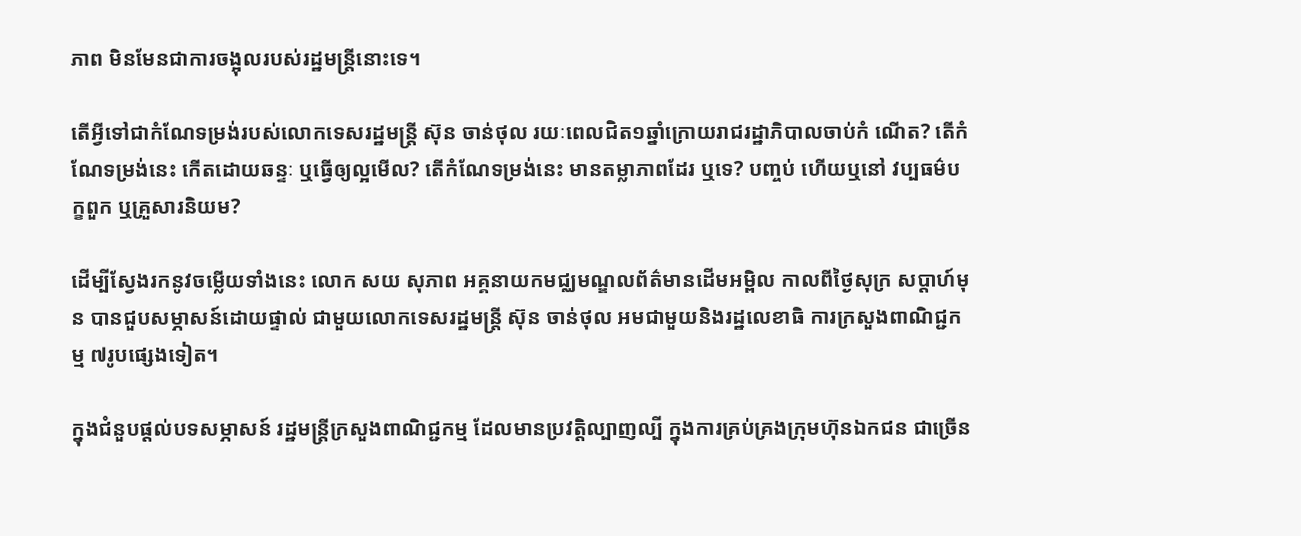ភាព មិនមែនជាការចង្អុលរបស់រដ្ឋមន្រ្តីនោះទេ។

តើអ្វីទៅជាកំណែទម្រង់របស់លោកទេសរដ្ឋមន្រ្តី ស៊ុន ចាន់ថុល រយៈពេលជិត១ឆ្នាំក្រោយរាជរដ្ឋាភិបាលចាប់កំ ណើត? តើកំណែទម្រង់នេះ កើតដោយឆន្ទៈ ឬធ្វើឲ្យល្អមើល? តើកំណែទម្រង់នេះ មានតម្លាភាពដែរ ឬទេ? បញ្ចប់ ហើយឬនៅ វប្បធម៌បក្ខពួក ឬគ្រួសារនិយម?

ដើម្បីស្វែងរកនូវចម្លើយទាំងនេះ លោក សយ សុភាព អគ្គនាយកមជ្ឈមណ្ឌលព័ត៌មានដើមអម្ពិល កាលពីថ្ងៃសុក្រ សប្តាហ៍មុន បានជួបសម្ភាសន៍ដោយផ្ទាល់ ជាមួយលោកទេសរដ្ឋមន្រ្តី ស៊ុន ចាន់ថុល អមជាមួយនិងរដ្ឋលេខាធិ ការក្រសួងពាណិជ្ជកម្ម ៧រូបផ្សេងទៀត។

ក្នុងជំនួបផ្តល់បទសម្ភាសន៍ រដ្ឋមន្រ្តីក្រសួងពាណិជ្ជកម្ម ដែលមានប្រវត្តិល្បាញល្បី ក្នុងការគ្រប់គ្រងក្រុមហ៊ុនឯកជន ជាច្រើន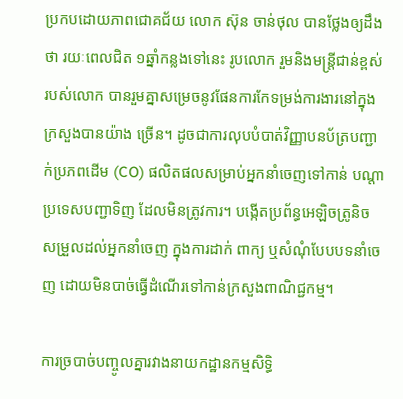ប្រកបដោយភាពជោគជ័យ លោក ស៊ុន ចាន់ថុល បានថ្លែងឲ្យដឹងថា រយៈពេលជិត ១ឆ្នាំកន្លងទៅនេះ រូបលោក រួមនិងមន្រ្តីជាន់ខ្ពស់របស់លោក បានរួមគ្នាសម្រេចនូវផែនការកែទម្រង់ការងារនៅក្នុងក្រសួងបានយ៉ាង ច្រើន។ ដូចជាការលុបបំបាត់វិញ្ញាបនប័ត្របញ្ជាក់ប្រភពដើម (CO) ផលិតផលសម្រាប់អ្នកនាំចេញទៅកាន់ បណ្តាប្រទេសបញ្ជាទិញ ដែលមិនត្រូវការ។ បង្កើតប្រព័ន្ធអេឡិចត្រូនិច សម្រួលដល់អ្នកនាំចេញ ក្នុងការដាក់ ពាក្យ ឬសំណុំបែបបទនាំចេញ ដោយមិនបាច់ធ្វើដំណើរទៅកាន់ក្រសួងពាណិជ្ជកម្ម។

ការច្របាច់បញ្ចូលគ្នារវាងនាយកដ្ឋានកម្មសិទ្ធិ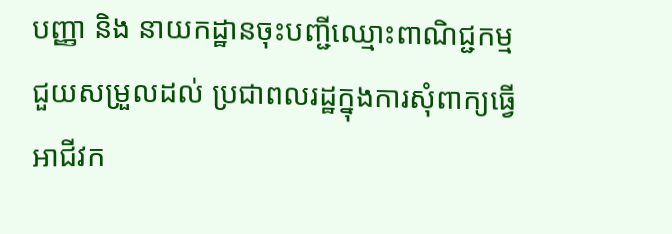បញ្ញា និង នាយកដ្ឋានចុះបញ្ជីឈ្មោះពាណិជ្ជកម្ម ជួយសម្រួលដល់ ប្រជាពលរដ្ឋក្នុងការសុំពាក្យធ្វើអាជីវក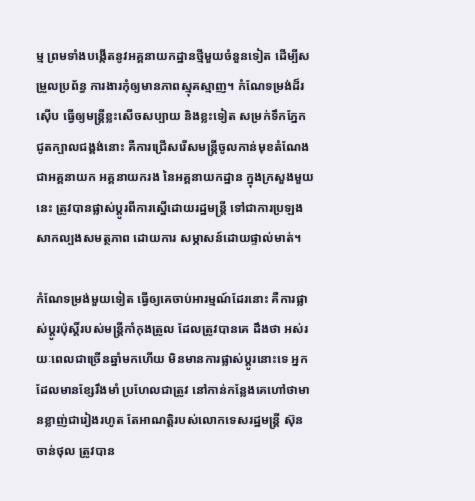ម្ម ព្រមទាំងបង្កើតនូវអគ្គនាយកដ្ឋានថ្មីមួយចំនួនទៀត ដើម្បីសម្រួលប្រព័ន្ធ ការងារកុំឲ្យមានភាពស្មុគស្មាញ។ កំណែទម្រង់ដ៏រស៊ើប ធ្វើឲ្យមន្រ្តីខ្លះសើចសប្បាយ និងខ្លះទៀត សម្រក់ទឹកភ្នែក ជូតក្បាលជង្គង់នោះ គឺការជ្រើសរើសមន្រ្តីចូលកាន់មុខតំណែងជាអគ្គនាយក អគ្គនាយករង នៃអគ្គនាយកដ្ឋាន ក្នុងក្រសួងមួយនេះ ត្រូវបានផ្លាស់ប្តូរពីការស្នើដោយរដ្ឋមន្រ្តី ទៅជាការប្រឡងសាកល្បងសមត្ថភាព ដោយការ សម្ភាសន៍ដោយផ្ទាល់មាត់។

កំណែទម្រង់មួយទៀត ធ្វើឲ្យគេចាប់អារម្មណ៍ដែរនោះ គឺការផ្លាស់ប្តូរប៉ុស្តិ៍របស់មន្រ្តីកាំកុងត្រូល ដែលត្រូវបានគេ ដឹងថា អស់រយៈពេលជាច្រើនឆ្នាំមកហើយ មិនមានការផ្លាស់ប្តូរនោះទេ អ្នកដែលមានខ្សែរឹងមាំ ប្រហែលជាត្រូវ នៅកាន់កន្លែងគេហៅថាមានខ្លាញ់ជារៀងរហូត តែអាណត្តិរបស់លោកទេសរដ្ឋមន្រ្តី ស៊ុន ចាន់ថុល ត្រូវបាន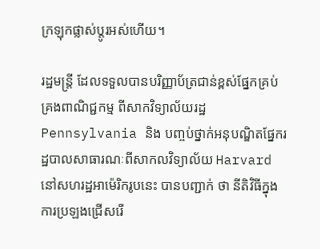ក្រឡុកផ្លាស់ប្តូរអស់ហើយ។

រដ្ឋមន្រ្តី ដែលទទួលបានបរិញ្ញាប័ត្រជាន់ខ្ពស់ផ្នែកគ្រប់គ្រងពាណិជ្ជកម្ម ពីសាកវិទ្យាល័យរដ្ឋ Pennsylvania និង បញ្ចប់ថ្នាក់អនុបណ្ឌិតផ្នែករដ្ឋបាលសាធារណៈពីសាកលវិទ្យាល័យ Harvard នៅសហរដ្ឋអាម៉េរិករូបនេះ បានបញ្ជាក់ ថា នីតិវិធីក្នុងការប្រឡងជ្រើសរើ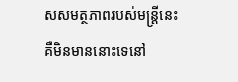សសមត្ថភាពរបស់មន្រ្តីនេះ គឺមិនមាននោះទេនៅ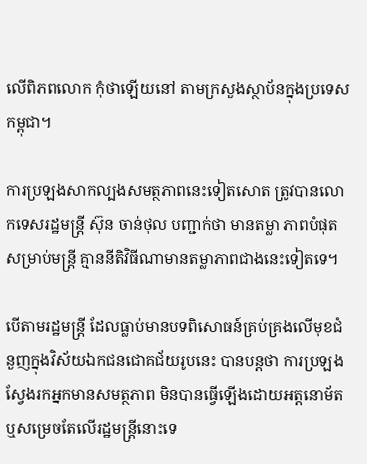លើពិភពលោក កុំថាឡើយនៅ តាមក្រសួងស្ថាប័នក្នុងប្រទេសកម្ពុជា។

ការប្រឡងសាកល្បងសមត្ថភាពនេះទៀតសោត ត្រូវបានលោកទេសរដ្ឋមន្រ្តី ស៊ុន ចាន់ថុល បញ្ជាក់ថា មានតម្លា ភាពបំផុតសម្រាប់មន្រ្តី គ្មាននីតិវិធីណាមានតម្លាភាពជាងនេះទៀតទេ។

បើតាមរដ្ឋមន្រ្តី ដែលធ្លាប់មានបទពិសោធន៍គ្រប់គ្រងលើមុខជំនួញក្នុងវិស័យឯកជនជោគជ័យរូបនេះ បានបន្តថា ការប្រឡងស្វែងរកអ្នកមានសមត្ថភាព មិនបានធ្វើឡើងដោយអត្តនោម័ត ឬសម្រេចតែលើរដ្ឋមន្រ្តីនោះទេ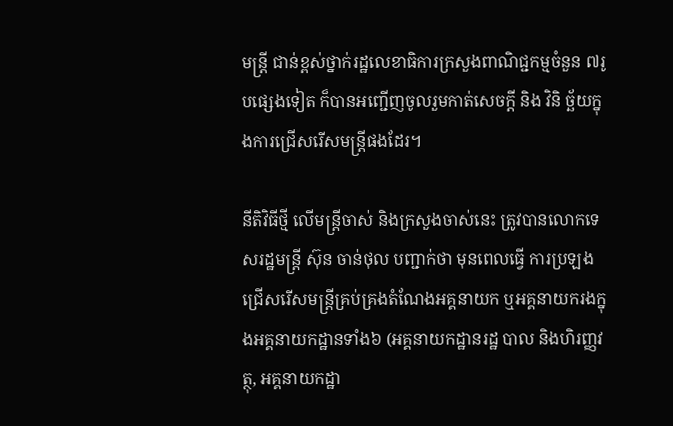មន្រ្តី ជាន់ខ្ពស់ថ្នាក់រដ្ឋលេខាធិការក្រសួងពាណិជ្ជកម្មចំនួន ៧រូបផ្សេងទៀត ក៏បានអញ្ជើញចូលរួមកាត់សេចក្តី និង វិនិ ច្ឆ័យក្នុងការជ្រើសរើសមន្រ្តីផងដែរ។

នីតិវិធីថ្មី លើមន្រ្តីចាស់ និងក្រសួងចាស់នេះ ត្រូវបានលោកទេសរដ្ឋមន្រ្តី ស៊ុន ចាន់ថុល បញ្ជាក់ថា មុនពេលធ្វើ ការប្រឡងជ្រើសរើសមន្រ្តីគ្រប់គ្រងតំណែងអគ្គនាយក ឬអគ្គនាយករងក្នុងអគ្គនាយកដ្ឋានទាំង៦ (អគ្គនាយកដ្ឋានរដ្ឋ បាល និងហិរញ្ញវត្ថុ, អគ្គនាយកដ្ឋា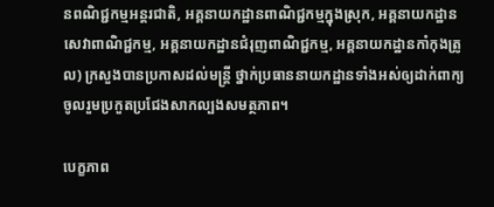នពណិជ្ជកម្មអន្តរជាតិ, អគ្គនាយកដ្ឋានពាណិជ្ជកម្មក្នុងស្រុក, អគ្គនាយកដ្ឋាន សេវាពាណិជ្ជកម្ម, អគ្គនាយកដ្ឋានជំរុញពាណិជ្ជកម្ម, អគ្គនាយកដ្ឋានកាំកុងត្រូល) ក្រសួងបានប្រកាសដល់មន្រ្តី ថ្នាក់ប្រធាននាយកដ្ឋានទាំងអស់ឲ្យដាក់ពាក្យចូលរួមប្រកួតប្រជែងសាកល្បងសមត្ថភាព។

បេក្ខភាព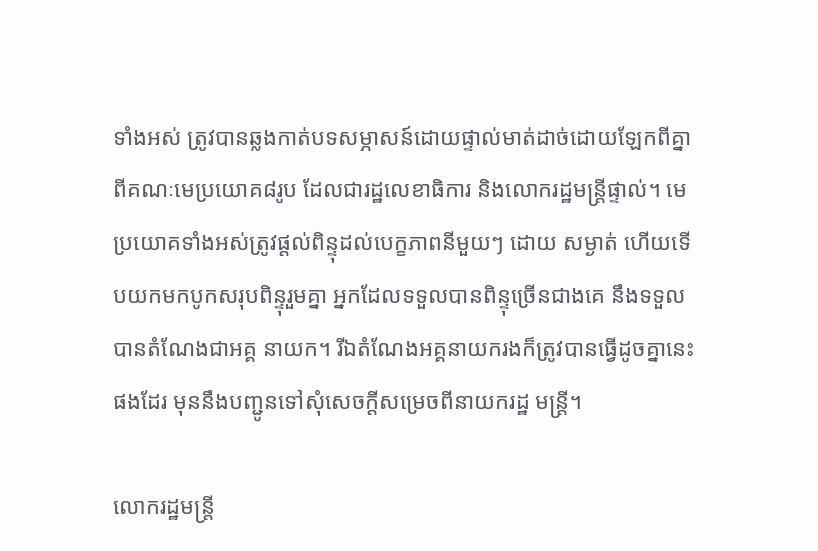ទាំងអស់ ត្រូវបានឆ្លងកាត់បទសម្ភាសន៍ដោយផ្ទាល់មាត់ដាច់ដោយឡែកពីគ្នា ពីគណៈមេប្រយោគ៨រូប ដែលជារដ្ឋលេខាធិការ និងលោករដ្ឋមន្រ្តីផ្ទាល់។ មេប្រយោគទាំងអស់ត្រូវផ្តល់ពិន្ទុដល់បេក្ខភាពនីមួយៗ ដោយ សម្ងាត់ ហើយទើបយកមកបូកសរុបពិន្ទុរួមគ្នា អ្នកដែលទទួលបានពិន្ទុច្រើនជាងគេ នឹងទទួលបានតំណែងជាអគ្គ នាយក។ រីឯតំណែងអគ្គនាយករងក៏ត្រូវបានធ្វើដូចគ្នានេះផងដែរ មុននឹងបញ្ជូនទៅសុំសេចក្តីសម្រេចពីនាយករដ្ឋ មន្រ្តី។

លោករដ្ឋមន្រ្តី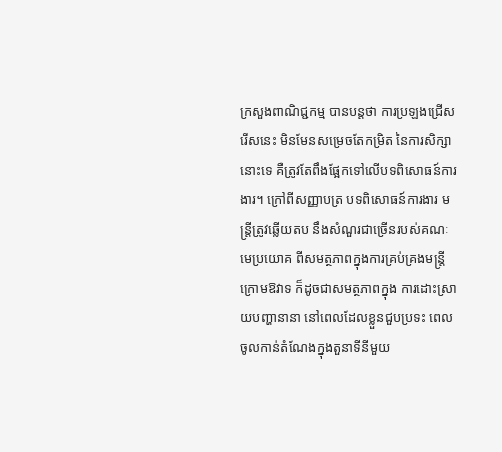ក្រសួងពាណិជ្ជកម្ម បានបន្តថា ការប្រឡងជ្រើសរើសនេះ មិនមែនសម្រេចតែកម្រិត នៃការសិក្សា នោះទេ គឺត្រូវតែពឹងផ្អែកទៅលើបទពិសោធន៍ការងារ។ ក្រៅពីសញ្ញាបត្រ បទពិសោធន៍ការងារ មន្រ្តីត្រូវឆ្លើយតប នឹងសំណួរជាច្រើនរបស់គណៈមេប្រយោគ ពីសមត្ថភាពក្នុងការគ្រប់គ្រងមន្រ្តីក្រោមឱវាទ ក៏ដូចជាសមត្ថភាពក្នុង ការដោះស្រាយបញ្ហានានា នៅពេលដែលខ្លួនជួបប្រទះ ពេលចូលកាន់តំណែងក្នុងតួនាទីនីមួយ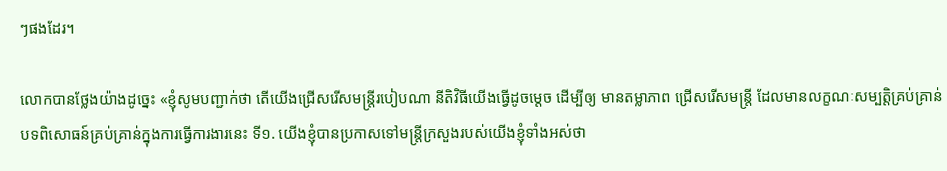ៗផងដែរ។

លោកបានថ្លែងយ៉ាងដូច្នេះ «ខ្ញុំសូមបញ្ជាក់ថា តើយើងជ្រើសរើសមន្រ្តីរបៀបណា នីតិវិធីយើងធ្វើដូចម្តេច ដើម្បីឲ្យ មានតម្លាភាព ជ្រើសរើសមន្រ្តី ដែលមានលក្ខណៈសម្បត្តិគ្រប់គ្រាន់ បទពិសោធន៍គ្រប់គ្រាន់ក្នុងការធ្វើការងារនេះ ទី១. យើងខ្ញុំបានប្រកាសទៅមន្រ្តីក្រសួងរបស់យើងខ្ញុំទាំងអស់ថា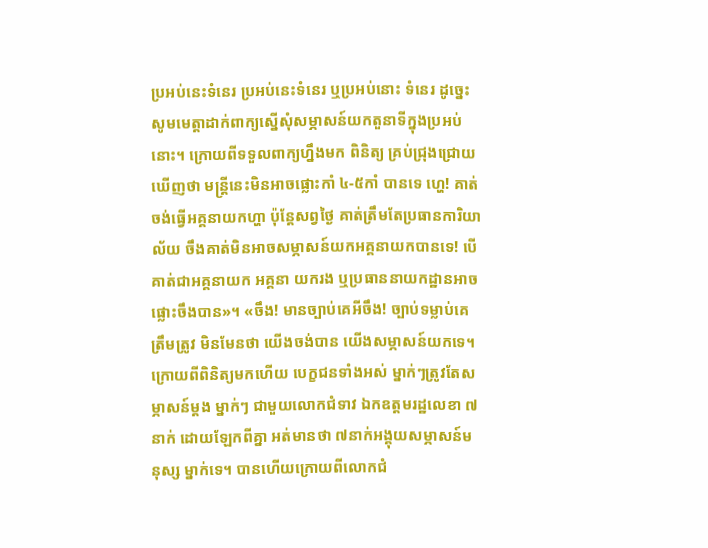ប្រអប់នេះទំនេរ ប្រអប់នេះទំនេរ ឬប្រអប់នោះ ទំនេរ ដូច្នេះសូមមេត្តាដាក់ពាក្យស្នើសុំសម្ភាសន៍យកតួនាទីក្នុងប្រអប់នោះ។ ក្រោយពីទទួលពាក្យហ្នឹងមក ពិនិត្យ គ្រប់ជ្រុងជ្រោយឃើញថា មន្រ្តីនេះមិនអាចផ្លោះកាំ ៤-៥កាំ បានទេ ហ្ហេ! គាត់ចង់ធ្វើអគ្គនាយកហ្ហា ប៉ុន្តែសព្វថ្ងៃ គាត់ត្រឹមតែប្រធានការិយាល័យ ចឹងគាត់មិនអាចសម្ភាសន៍យកអគ្គនាយកបានទេ! បើគាត់ជាអគ្គនាយក អគ្គនា យករង ឬប្រធាននាយកដ្ឋានអាចផ្លោះចឹងបាន»។ «ចឹង! មានច្បាប់គេអីចឹង! ច្បាប់ទម្លាប់គេត្រឹមត្រូវ មិនមែនថា យើងចង់បាន យើងសម្ភាសន៍យកទេ។ ក្រោយពីពិនិត្យមកហើយ បេក្ខជនទាំងអស់ ម្នាក់ៗត្រូវតែសម្ភាសន៍ម្តង ម្នាក់ៗ ជាមួយលោកជំទាវ ឯកឧត្តមរដ្ឋលេខា ៧នាក់ ដោយឡែកពីគ្នា អត់មានថា ៧នាក់អង្គុយសម្ភាសន៍មនុស្ស ម្នាក់ទេ។ បានហើយក្រោយពីលោកជំ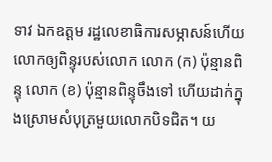ទាវ ឯកឧត្តម រដ្ឋលេខាធិការសម្ភាសន៍ហើយ លោកឲ្យពិន្ទុរបស់លោក លោក (ក) ប៉ុន្មានពិន្ទុ លោក (ខ) ប៉ុន្មានពិន្ទុចឹងទៅ ហើយដាក់ក្នុងស្រោមសំបុត្រមួយលោកបិទជិត។ យ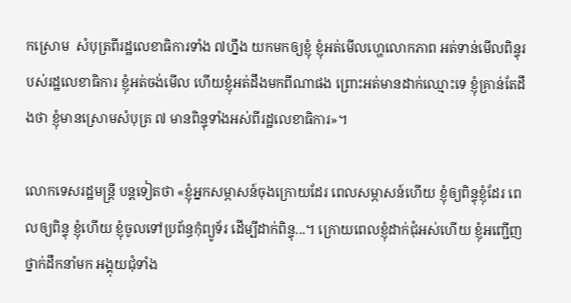កស្រោម  សំបុត្រពីរដ្ឋលេខាធិការទាំង ៧ហ្នឹង យកមកឲ្យខ្ញុំ ខ្ញុំអត់មើលហ្ហេលោកភាព អត់ទាន់មើលពិន្ទុរបស់រដ្ឋលេខាធិការ ខ្ញុំអត់ចង់មើល ហើយខ្ញុំអត់ដឹងមកពីណាផង ព្រោះអត់មានដាក់ឈ្មោះទេ ខ្ញុំគ្រាន់តែដឹងថា ខ្ញុំមានស្រោមសំបុត្រ ៧ មានពិន្ទុទាំងអស់ពីរដ្ឋលេខាធិការ»។

លោកទេសរដ្ឋមន្រ្តី បន្តទៀតថា «ខ្ញុំអ្នកសម្ភាសន៍ចុងក្រោយដែរ ពេលសម្ភាសន៍ហើយ ខ្ញុំឲ្យពិន្ទុខ្ញុំដែរ ពេលឲ្យពិន្ទុ ខ្ញុំហើយ ខ្ញុំចូលទៅប្រព័ន្ធកុំព្យូទ័រ ដើម្បីដាក់ពិន្ទុ...។ ក្រោយពេលខ្ញុំដាក់ជុំអស់ហើយ ខ្ញុំអញ្ជើញថ្នាក់ដឹកនាំមក អង្គុយជុំទាំង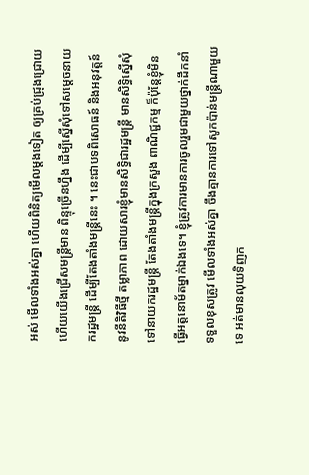អស់ មើលទាំងអស់គ្នា ហើយពិនិត្យមើលម្តងទៀត ឲ្យគ្រប់ជ្រុងជ្រោយ ហើយយើងជ្រើសមន្រ្តីមាន ពិន្ទុច្រើនហ្នឹង ដើម្បីស្នើសុំទៅសម្តេចនាយករដ្ឋមន្រ្តី ដើម្បីតែងតាំងមន្រ្តីនេះ ។ នេះជាបទពិសោធន៍ និងអនុវត្តន៍ នូវនីតិវិធីថ្មី តម្លាភាព ដោយសារខ្ញុំមានសិទ្ធិជារដ្ឋមន្រ្តី មានសិទ្ធិស្នើសុំទៅនាយករដ្ឋមន្រ្តី តែងតាំងមន្រ្តីក្នុងក្រសួង ពាណិជ្ជកម្ម ក៏ប៉ុន្តែខ្ញុំមិនធ្វើអត្តនោម័តម្នាក់ឯងទេ។ ខ្ញុំត្រូវការមានការចូលរួមជាមួយថ្នាក់ដឹកនាំ ទទួលខុសត្រូវ មើលទាំងអស់គ្នា ចឹងគ្មានការទៅសូកប៉ាន់មន្រ្តីណាមួយទេ អត់មានលុយទិញក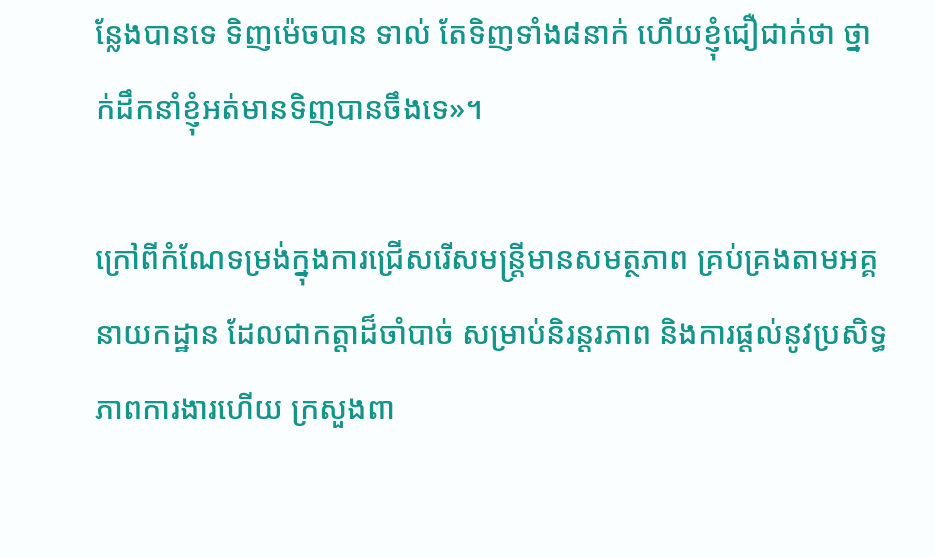ន្លែងបានទេ ទិញម៉េចបាន ទាល់ តែទិញទាំង៨នាក់ ហើយខ្ញុំជឿជាក់ថា ថ្នាក់ដឹកនាំខ្ញុំអត់មានទិញបានចឹងទេ»។

ក្រៅពីកំណែទម្រង់ក្នុងការជ្រើសរើសមន្រ្តីមានសមត្ថភាព គ្រប់គ្រងតាមអគ្គនាយកដ្ឋាន ដែលជាកត្តាដ៏ចាំបាច់ សម្រាប់និរន្តរភាព និងការផ្តល់នូវប្រសិទ្ធភាពការងារហើយ ក្រសួងពា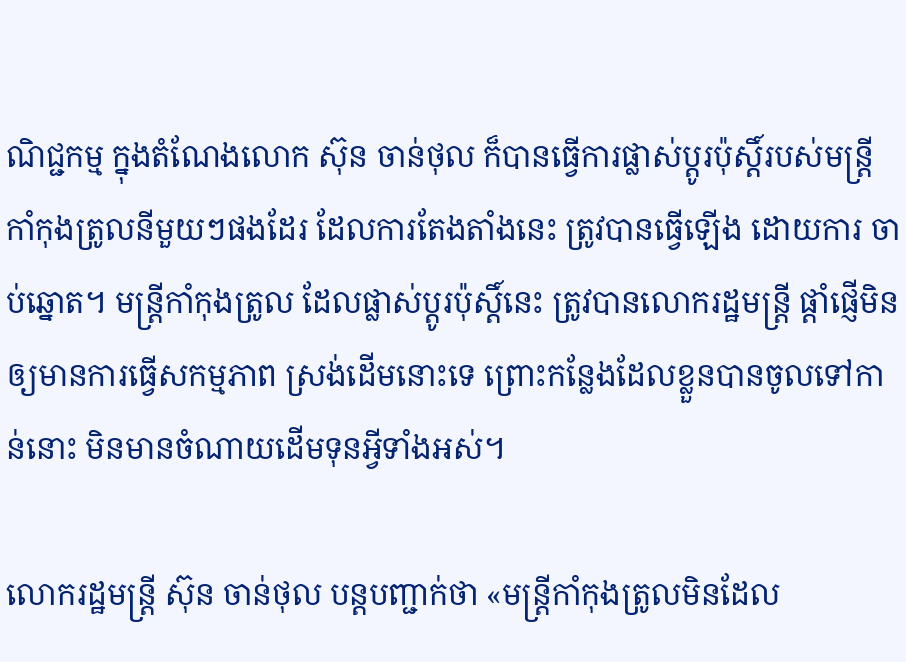ណិជ្ជកម្ម ក្នុងតំណែងលោក ស៊ុន ចាន់ថុល ក៏បានធ្វើការផ្លាស់ប្តូរប៉ុស្តិ៍របស់មន្រ្តីកាំកុងត្រូលនីមួយៗផងដែរ ដែលការតែងតាំងនេះ ត្រូវបានធ្វើឡើង ដោយការ ចាប់ឆ្នោត។ មន្រ្តីកាំកុងត្រូល ដែលផ្លាស់ប្តូរប៉ុស្តិ៍នេះ ត្រូវបានលោករដ្ឋមន្រ្តី ផ្តាំផ្ញើមិនឲ្យមានការធ្វើសកម្មភាព ស្រង់ដើមនោះទេ ព្រោះកន្លែងដែលខ្លួនបានចូលទៅកាន់នោះ មិនមានចំណាយដើមទុនអ្វីទាំងអស់។

លោករដ្ឋមន្រ្តី ស៊ុន ចាន់ថុល បន្តបញ្ជាក់ថា «មន្រ្តីកាំកុងត្រូលមិនដែល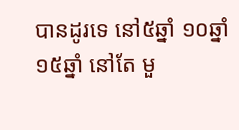បានដូរទេ នៅ៥ឆ្នាំ ១០ឆ្នាំ ១៥ឆ្នាំ នៅតែ មួ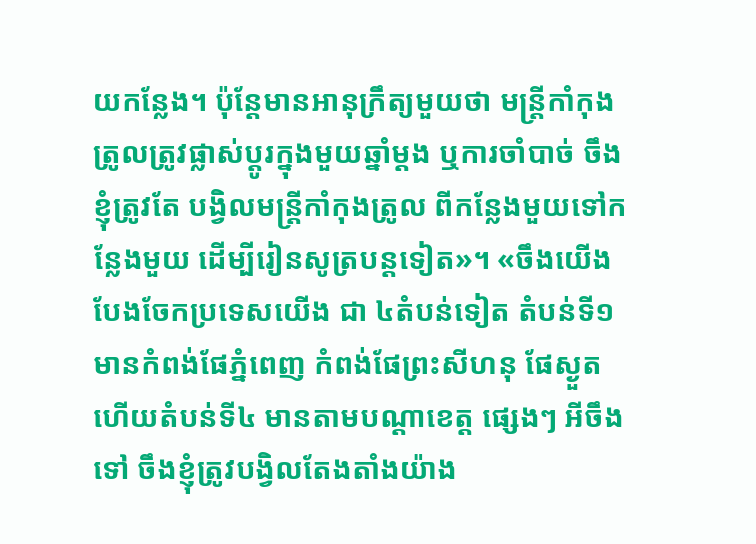យកន្លែង។ ប៉ុន្តែមានអានុក្រឹត្យមួយថា មន្រ្តីកាំកុងត្រូលត្រូវផ្លាស់ប្តូរក្នុងមួយឆ្នាំម្តង ឬការចាំបាច់ ចឹងខ្ញុំត្រូវតែ បង្វិលមន្រ្តីកាំកុងត្រូល ពីកន្លែងមួយទៅកន្លែងមួយ ដើម្បីរៀនសូត្របន្តទៀត»។ «ចឹងយើងបែងចែកប្រទេសយើង ជា ៤តំបន់ទៀត តំបន់ទី១ មានកំពង់ផែភ្នំពេញ កំពង់ផែព្រះសីហនុ ផែស្ងួត ហើយតំបន់ទី៤ មានតាមបណ្តាខេត្ត ផ្សេងៗ អីចឹងទៅ ចឹងខ្ញុំត្រូវបង្វិលតែងតាំងយ៉ាង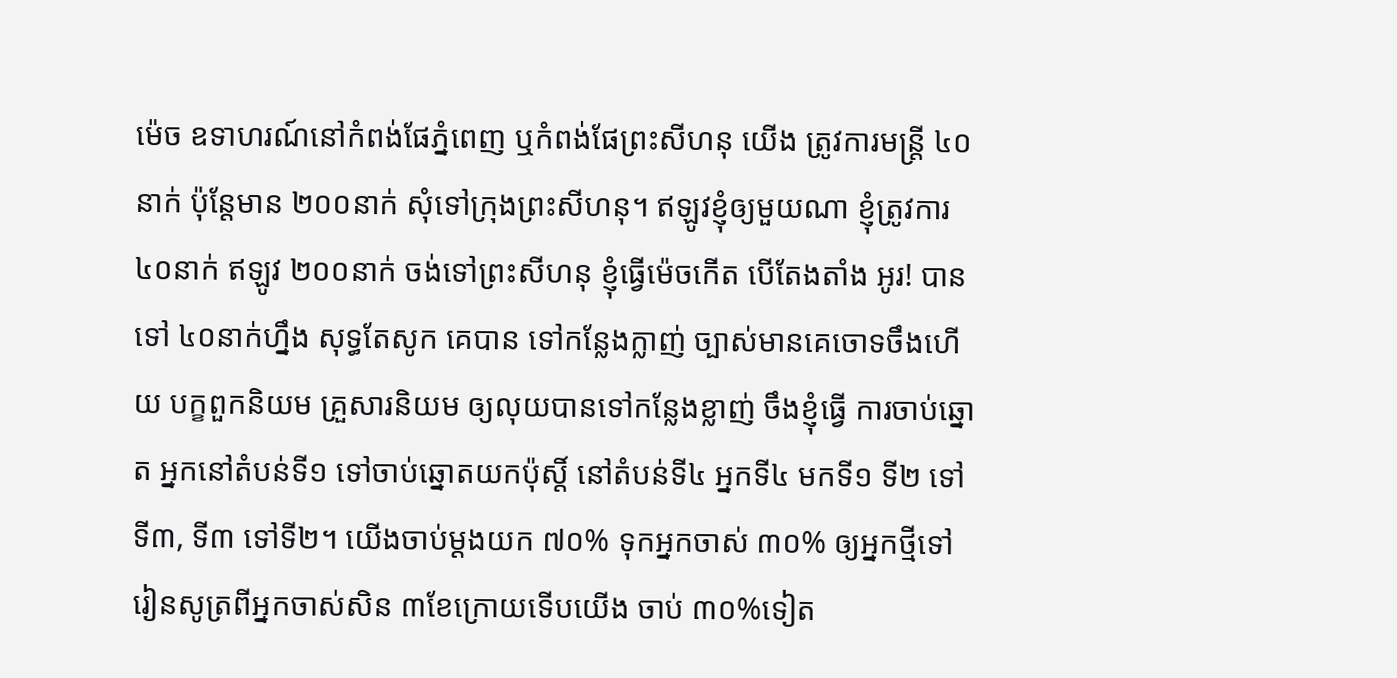ម៉េច ឧទាហរណ៍នៅកំពង់ផែភ្នំពេញ ឬកំពង់ផែព្រះសីហនុ យើង ត្រូវការមន្រ្តី ៤០នាក់ ប៉ុន្តែមាន ២០០នាក់ សុំទៅក្រុងព្រះសីហនុ។ ឥឡូវខ្ញុំឲ្យមួយណា ខ្ញុំត្រូវការ ៤០នាក់ ឥឡូវ ២០០នាក់ ចង់ទៅព្រះសីហនុ ខ្ញុំធ្វើម៉េចកើត បើតែងតាំង អូរ! បានទៅ ៤០នាក់ហ្នឹង សុទ្ធតែសូក គេបាន ទៅកន្លែងក្លាញ់ ច្បាស់មានគេចោទចឹងហើយ បក្ខពួកនិយម គ្រួសារនិយម ឲ្យលុយបានទៅកន្លែងខ្លាញ់ ចឹងខ្ញុំធ្វើ ការចាប់ឆ្នោត អ្នកនៅតំបន់ទី១ ទៅចាប់ឆ្នោតយកប៉ុស្តិ៍ នៅតំបន់ទី៤ អ្នកទី៤ មកទី១ ទី២ ទៅទី៣, ទី៣ ទៅទី២។ យើងចាប់ម្តងយក ៧០% ទុកអ្នកចាស់ ៣០% ឲ្យអ្នកថ្មីទៅរៀនសូត្រពីអ្នកចាស់សិន ៣ខែក្រោយទើបយើង ចាប់ ៣០%ទៀត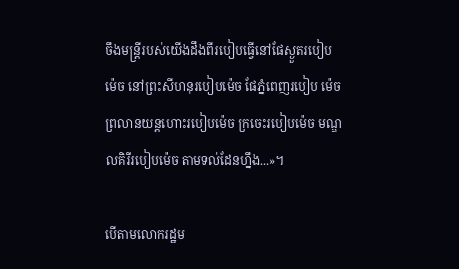ចឹងមន្រ្តីរបស់យើងដឹងពីរបៀបធ្វើនៅផែស្ងួតរបៀបម៉េច នៅព្រះសីហនុរបៀបម៉េច ផែភ្នំពេញរបៀប ម៉េច ព្រលានយន្តហោះរបៀបម៉េច ក្រចេះរបៀបម៉េច មណ្ឌលគិរីរបៀបម៉េច តាមទល់ដែនហ្នឹង...»។

បើតាមលោករដ្ឋម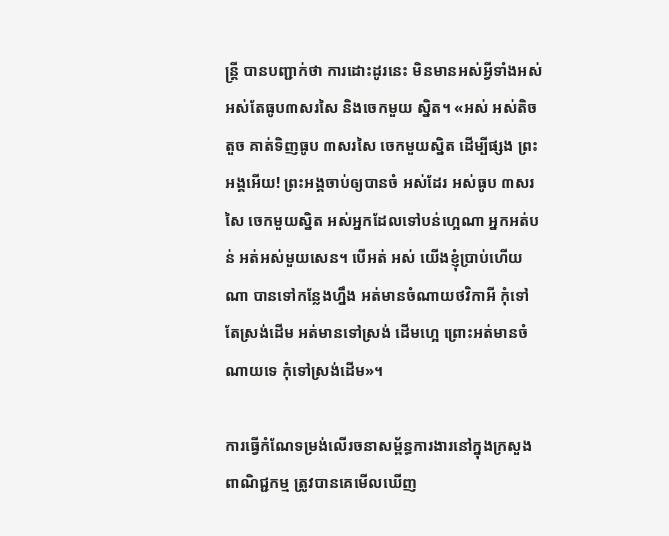ន្រ្តី បានបញ្ជាក់ថា ការដោះដូរនេះ មិនមានអស់អ្វីទាំងអស់ អស់តែធូប៣សរសៃ និងចេកមួយ ស្និត។ «អស់ អស់តិចតួច គាត់ទិញធូប ៣សរសៃ ចេកមួយស្និត ដើម្បីផ្សង ព្រះអង្គអើយ! ព្រះអង្គចាប់ឲ្យបានចំ អស់ដែរ អស់ធូប ៣សរសៃ ចេកមួយស្និត អស់អ្នកដែលទៅបន់ហ្អេណា អ្នកអត់បន់ អត់អស់មួយសេន។ បើអត់ អស់ យើងខ្ញុំប្រាប់ហើយណា បានទៅកន្លែងហ្នឹង អត់មានចំណាយថវិកាអី កុំទៅតែស្រង់ដើម អត់មានទៅស្រង់ ដើមហ្អេ ព្រោះអត់មានចំណាយទេ កុំទៅស្រង់ដើម»។

ការធ្វើកំណែទម្រង់លើរចនាសម្ព័ន្ធការងារនៅក្នុងក្រសួងពាណិជ្ជកម្ម ត្រូវបានគេមើលឃើញ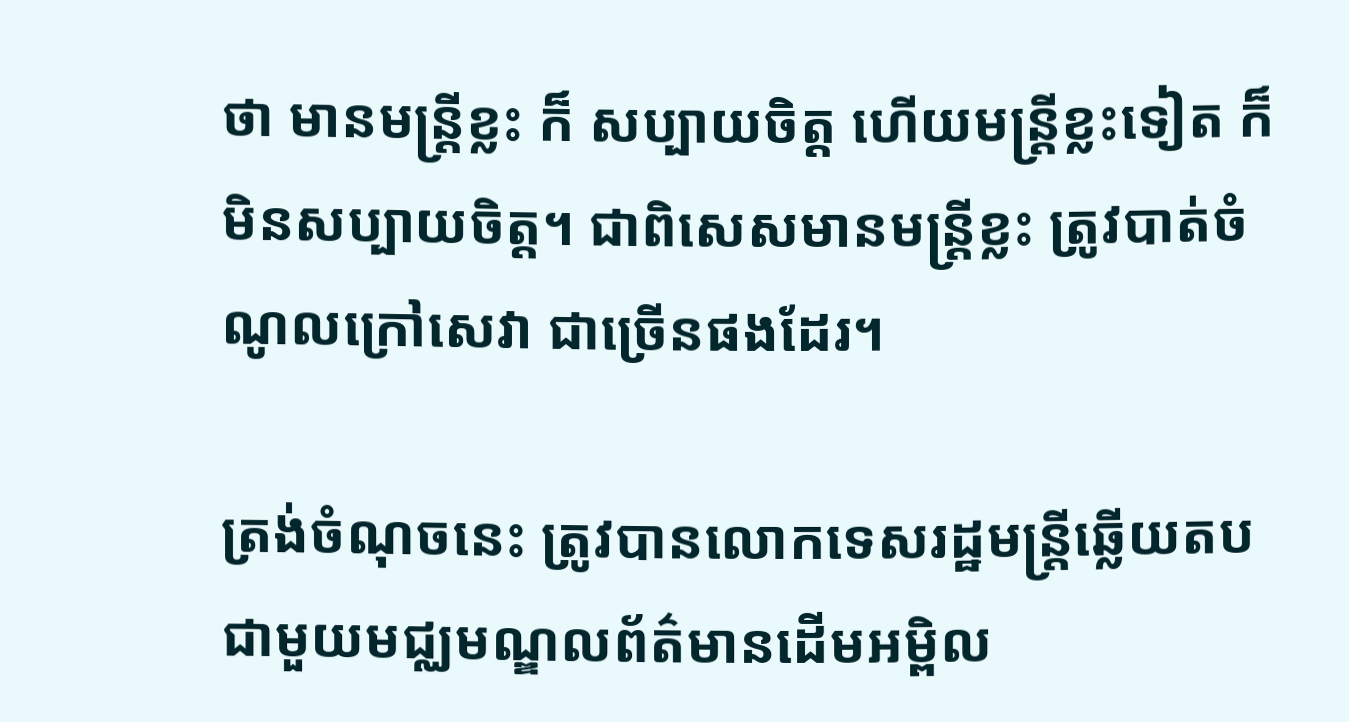ថា មានមន្រ្តីខ្លះ ក៏ សប្បាយចិត្ត ហើយមន្រ្តីខ្លះទៀត ក៏មិនសប្បាយចិត្ត។ ជាពិសេសមានមន្រ្តីខ្លះ ត្រូវបាត់ចំណូលក្រៅសេវា ជាច្រើនផងដែរ។

ត្រង់ចំណុចនេះ ត្រូវបានលោកទេសរដ្ឋមន្រ្តីឆ្លើយតបជាមួយមជ្ឈមណ្ឌលព័ត៌មានដើមអម្ពិល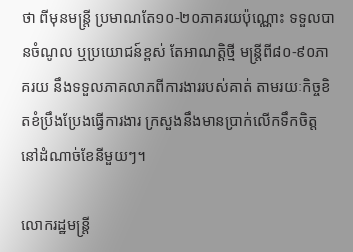ថា ពីមុនមន្រ្តី ប្រមាណតែ១០-២០ភាគរយប៉ុណ្ណោះ ទទួលបានចំណូល ឬប្រយោជន៍ខ្ពស់ តែអាណត្តិថ្មី មន្រ្តីពី៨០-៩០ភាគរយ នឹងទទួលភាគលាភពីការងាររបស់គាត់ តាមរយៈកិច្ចខិតខំប្រឹងប្រែងធ្វើការងារ ក្រសួងនឹងមានប្រាក់លើកទឹកចិត្ត នៅដំណាច់ខែនីមួយៗ។

លោករដ្ឋមន្រ្តី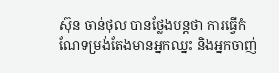ស៊ុន ចាន់ថុល បានថ្លែងបន្តថា ការធ្វើកំណែទម្រង់តែងមានអ្នកឈ្នះ និងអ្នកចាញ់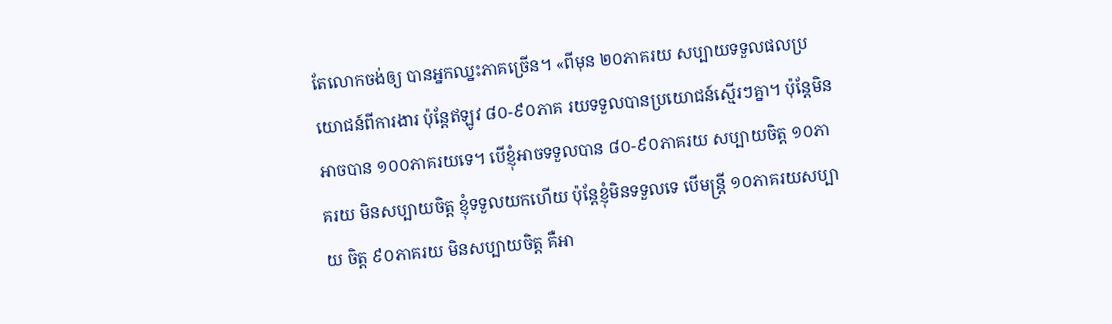តែលោកចង់ឲ្យ បានអ្នកឈ្នះភាគច្រើន។ «ពីមុន ២០ភាគរយ សប្បាយទទួលផលប្រយោជន៍ពីការងារ ប៉ុន្តែឥឡូវ ៨០-៩០ភាគ រយទទួលបានប្រយោជន៍ស្មើរៗគ្នា។ ប៉ុន្តែមិនអាចបាន ១០០ភាគរយទេ។ បើខ្ញុំអាចទទួលបាន ៨០-៩០ភាគរយ សប្បាយចិត្ត ១០ភាគរយ មិនសប្បាយចិត្ត ខ្ញុំទទួលយកហើយ ប៉ុន្តែខ្ញុំមិនទទួលទេ បើមន្រ្តី ១០ភាគរយសប្បាយ ចិត្ត ៩០ភាគរយ មិនសប្បាយចិត្ត គឺអា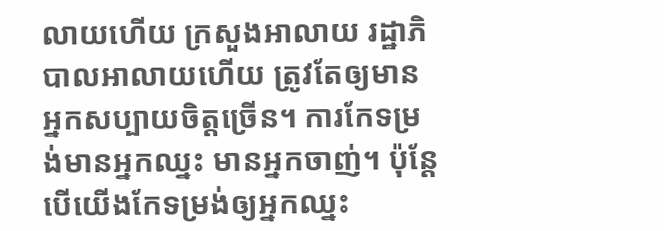លាយហើយ ក្រសួងអាលាយ រដ្ឋាភិបាលអាលាយហើយ ត្រូវតែឲ្យមាន អ្នកសប្បាយចិត្តច្រើន។ ការកែទម្រង់មានអ្នកឈ្នះ មានអ្នកចាញ់។ ប៉ុន្តែបើយើងកែទម្រង់ឲ្យអ្នកឈ្នះ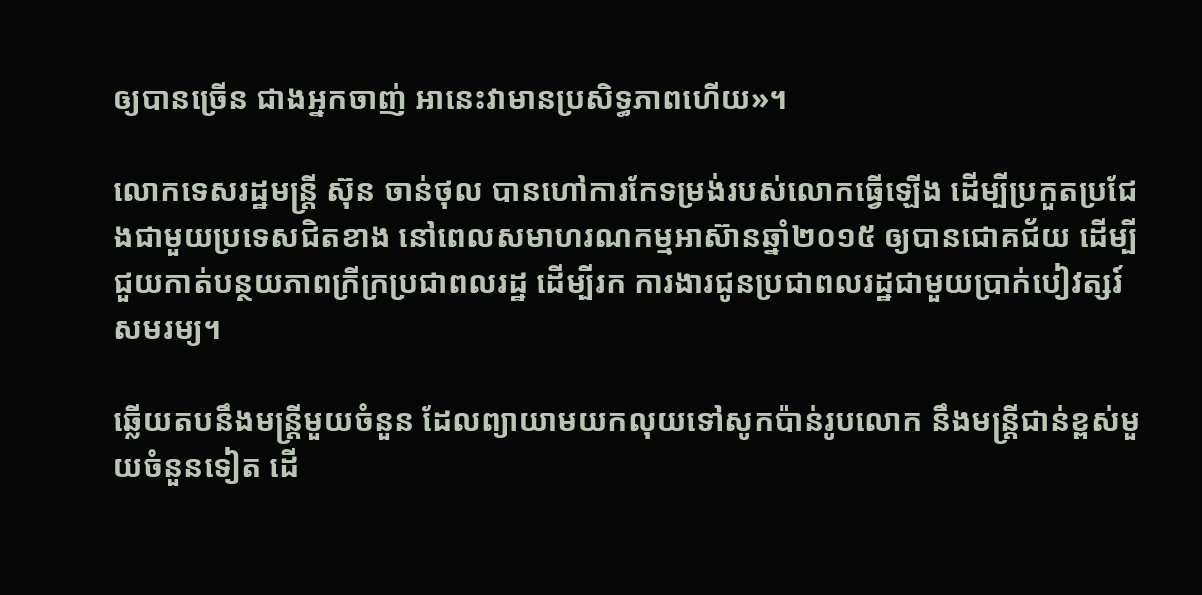ឲ្យបានច្រើន ជាងអ្នកចាញ់ អានេះវាមានប្រសិទ្ធភាពហើយ»។

លោកទេសរដ្ឋមន្រ្តី ស៊ុន ចាន់ថុល បានហៅការកែទម្រង់របស់លោកធ្វើឡើង ដើម្បីប្រកួតប្រជែងជាមួយប្រទេសជិតខាង នៅពេលសមាហរណកម្មអាស៊ានឆ្នាំ២០១៥ ឲ្យបានជោគជ័យ ដើម្បីជួយកាត់បន្ថយភាពក្រីក្រប្រជាពលរដ្ឋ ដើម្បីរក ការងារជូនប្រជាពលរដ្ឋជាមួយប្រាក់បៀវត្សរ៍សមរម្យ។

ឆ្លើយតបនឹងមន្រ្តីមួយចំនួន ដែលព្យាយាមយកលុយទៅសូកប៉ាន់រូបលោក នឹងមន្រ្តីជាន់ខ្ពស់មួយចំនួនទៀត ដើ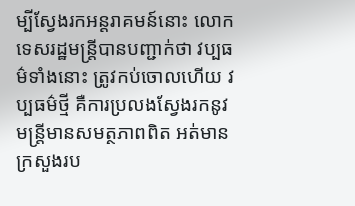ម្បីស្វែងរកអន្តរាគមន៍នោះ លោកទេសរដ្ឋមន្រ្តីបានបញ្ជាក់ថា វប្បធម៌ទាំងនោះ ត្រូវកប់ចោលហើយ វប្បធម៌ថ្មី គឺការប្រលងស្វែងរកនូវមន្រ្តីមានសមត្ថភាពពិត អត់មានក្រសួងរប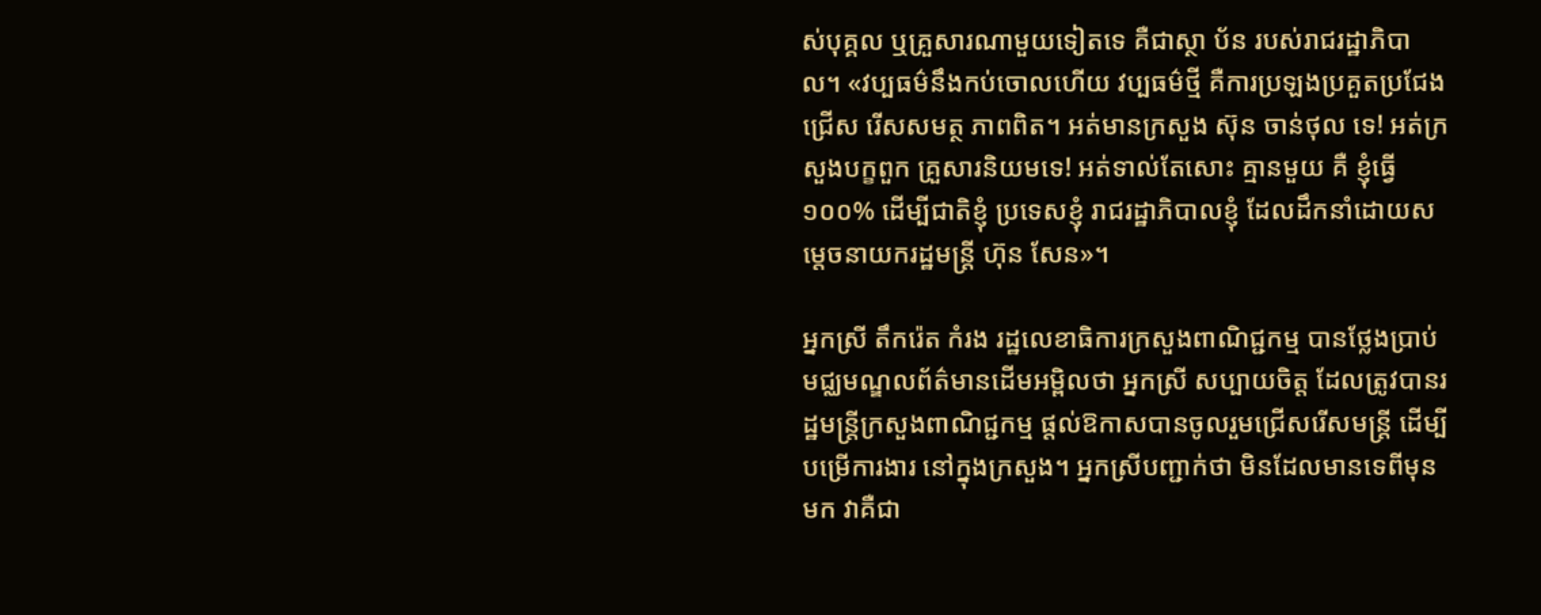ស់បុគ្គល ឬគ្រួសារណាមួយទៀតទេ គឺជាស្ថា ប័ន របស់រាជរដ្ឋាភិបាល។ «វប្បធម៌នឹងកប់ចោលហើយ វប្បធម៌ថ្មី គឺការប្រឡងប្រគួតប្រជែងជ្រើស រើសសមត្ថ ភាពពិត។ អត់មានក្រសួង ស៊ុន ចាន់ថុល ទេ! អត់ក្រសួងបក្ខពួក គ្រួសារនិយមទេ! អត់ទាល់តែសោះ គ្មានមួយ គឺ ខ្ញុំធ្វើ១០០% ដើម្បីជាតិខ្ញុំ ប្រទេសខ្ញុំ រាជរដ្ឋាភិបាលខ្ញុំ ដែលដឹកនាំដោយសម្តេចនាយករដ្ឋមន្រ្តី ហ៊ុន សែន»។

អ្នកស្រី តឹករ៉េត កំរង រដ្ឋលេខាធិការក្រសួងពាណិជ្ជកម្ម បានថ្លែងប្រាប់មជ្ឈមណ្ឌលព័ត៌មានដើមអម្ពិលថា អ្នកស្រី សប្បាយចិត្ត ដែលត្រូវបានរដ្ឋមន្រ្តីក្រសួងពាណិជ្ជកម្ម ផ្តល់ឱកាសបានចូលរួមជ្រើសរើសមន្រ្តី ដើម្បីបម្រើការងារ នៅក្នុងក្រសួង។ អ្នកស្រីបញ្ជាក់ថា មិនដែលមានទេពីមុនមក វាគឺជា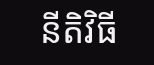នីតិវិធី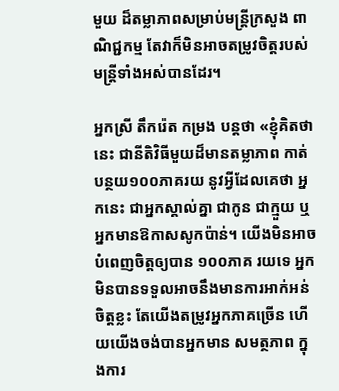មួយ ដ៏តម្លាភាពសម្រាប់មន្រ្តីក្រសួង ពាណិជ្ជកម្ម តែវាក៏មិនអាចតម្រូវចិត្តរបស់មន្រ្តីទាំងអស់បានដែរ។

អ្នកស្រី តឹករ៉េត កម្រង បន្តថា «ខ្ញុំគិតថា នេះ ជានីតិវិធីមួយដ៏មានតម្លាភាព កាត់បន្ថយ១០០ភាគរយ នូវអ្វីដែលគេថា អ្នកនេះ ជាអ្នកស្គាល់គ្នា ជាកូន ជាក្មួយ ឬអ្នកមានឱកាសសូកប៉ាន់។ យើងមិនអាចបំពេញចិត្តឲ្យបាន ១០០ភាគ រយទេ អ្នកមិនបានទទួលអាចនឹងមានការអាក់អន់ចិត្តខ្លះ តែយើងតម្រូវអ្នកភាគច្រើន ហើយយើងចង់បានអ្នកមាន សមត្ថភាព ក្នុងការ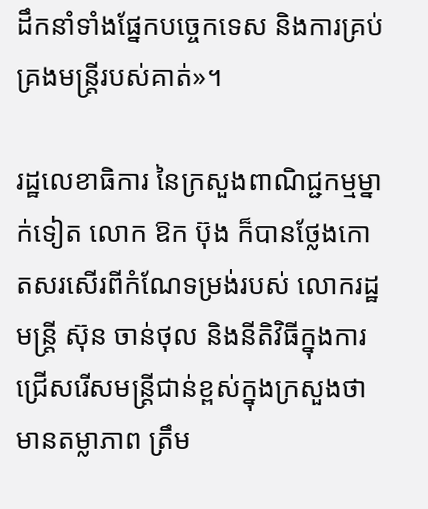ដឹកនាំទាំងផ្នែកបច្ចេកទេស និងការគ្រប់គ្រងមន្រ្តីរបស់គាត់»។

រដ្ឋលេខាធិការ នៃក្រសួងពាណិជ្ជកម្មម្នាក់ទៀត លោក ឱក ប៊ុង ក៏បានថ្លែងកោតសរសើរពីកំណែទម្រង់របស់ លោករដ្ឋមន្រ្តី ស៊ុន ចាន់ថុល និងនីតិវិធីក្នុងការជ្រើសរើសមន្ត្រីជាន់ខ្ពស់ក្នុងក្រសួងថា មានតម្លាភាព ត្រឹម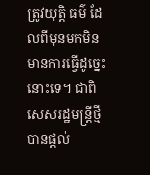ត្រូវយុត្តិ ធម៌ ដែលពីមុនមកមិនមានការធ្វើដូច្នេះនោះទេ។ ជាពិសេសរដ្ឋមន្រ្តីថ្មី បានផ្តល់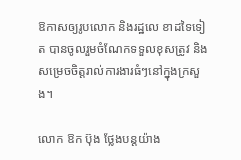ឱកាសឲ្យរូបលោក និងរដ្ឋលេ ខាដទៃទៀត បានចូលរួមចំណែកទទួលខុសត្រូវ និងសម្រេចចិត្តរាល់ការងារធំៗនៅក្នុងក្រសួង។

លោក ឱក ប៊ុង ថ្លែងបន្តយ៉ាង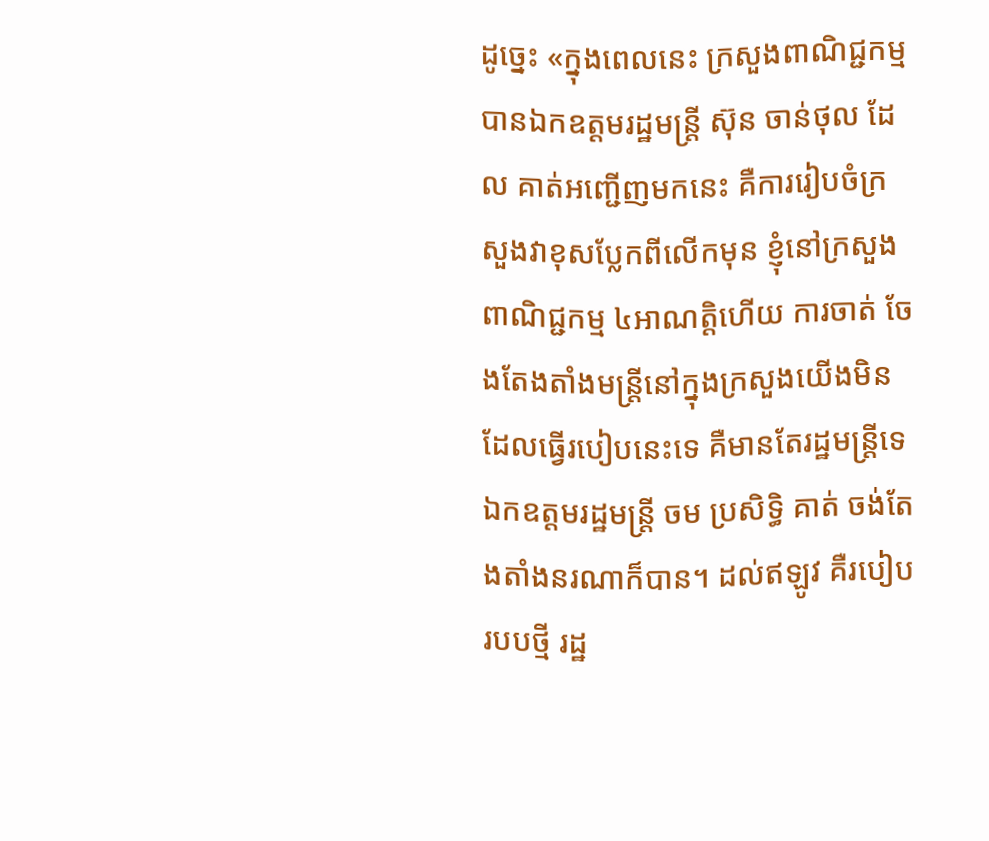ដូច្នេះ «ក្នុងពេលនេះ ក្រសួងពាណិជ្ជកម្ម បានឯកឧត្តមរដ្ឋមន្រ្តី ស៊ុន ចាន់ថុល ដែល គាត់អញ្ជើញមកនេះ គឺការរៀបចំក្រសួងវាខុសប្លែកពីលើកមុន ខ្ញុំនៅក្រសួងពាណិជ្ជកម្ម ៤អាណត្តិហើយ ការចាត់ ចែងតែងតាំងមន្រ្តីនៅក្នុងក្រសួងយើងមិនដែលធ្វើរបៀបនេះទេ គឺមានតែរដ្ឋមន្រ្តីទេ ឯកឧត្តមរដ្ឋមន្រ្តី ចម ប្រសិទ្ធិ គាត់ ចង់តែងតាំងនរណាក៏បាន។ ដល់ឥឡូវ គឺរបៀបរបបថ្មី រដ្ឋ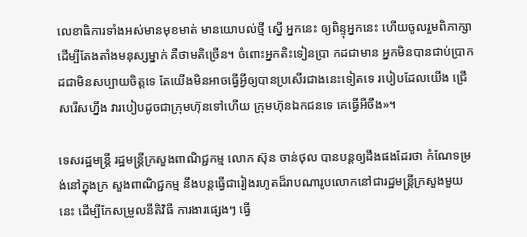លេខាធិការទាំងអស់មានមុខមាត់ មានយោបល់ថ្មី ស្នើ អ្នកនេះ ឲ្យពិន្ទុអ្នកនេះ ហើយចូលរួមពិភាក្សា ដើម្បីតែងតាំងមនុស្សម្នាក់ គឺថាមតិច្រើន។ ចំពោះអ្នកតិះទៀនប្រា កដជាមាន អ្នកមិនបានជាប់ប្រាកដជាមិនសប្បាយចិត្តទេ តែយើងមិនអាចធ្វើអ្វីឲ្យបានប្រសើរជាងនេះទៀតទេ របៀបដែលយើង ជ្រើសរើសហ្នឹង វារបៀបដូចជាក្រុមហ៊ុនទៅហើយ ក្រុមហ៊ុនឯកជនទេ គេធ្វើអីចឹង»។

ទេសរដ្ឋមន្រ្តី រដ្ឋមន្រ្តីក្រសួងពាណិជ្ជកម្ម លោក ស៊ុន ចាន់ថុល បានបន្តឲ្យដឹងផងដែរថា កំណែទម្រង់នៅក្នុងក្រ សួងពាណិជ្ជកម្ម នឹងបន្តធ្វើជារៀងរហូតដ៏រាបណារូបលោកនៅជារដ្ឋមន្រ្តីក្រសួងមួយនេះ ដើម្បីកែសម្រួលនីតិវិធី ការងារផ្សេងៗ ធ្វើ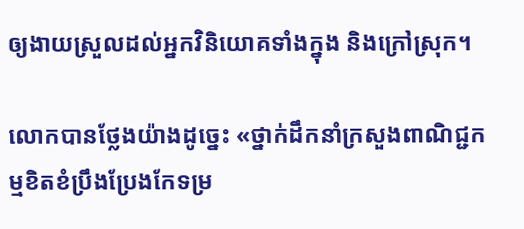ឲ្យងាយស្រួលដល់អ្នកវិនិយោគទាំងក្នុង និងក្រៅស្រុក។

លោកបានថ្លែងយ៉ាងដូច្នេះ «ថ្នាក់ដឹកនាំក្រសួងពាណិជ្ជកម្មខិតខំប្រឹងប្រែងកែទម្រ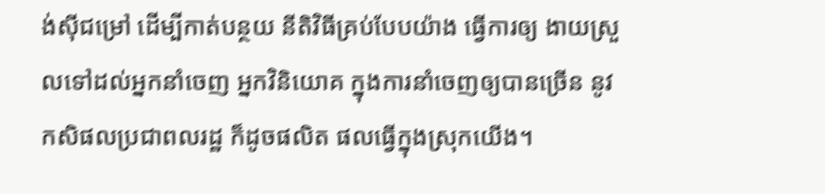ង់ស៊ីជម្រៅ ដើម្បីកាត់បន្ថយ នីតិវិធីគ្រប់បែបយ៉ាង ធ្វើការឲ្យ ងាយស្រួលទៅដល់អ្នកនាំចេញ អ្នកវិនិយោគ ក្នុងការនាំចេញឲ្យបានច្រើន នូវ កសិផលប្រជាពលរដ្ឋ ក៏ដូចផលិត ផលធ្វើក្នុងស្រុកយើង។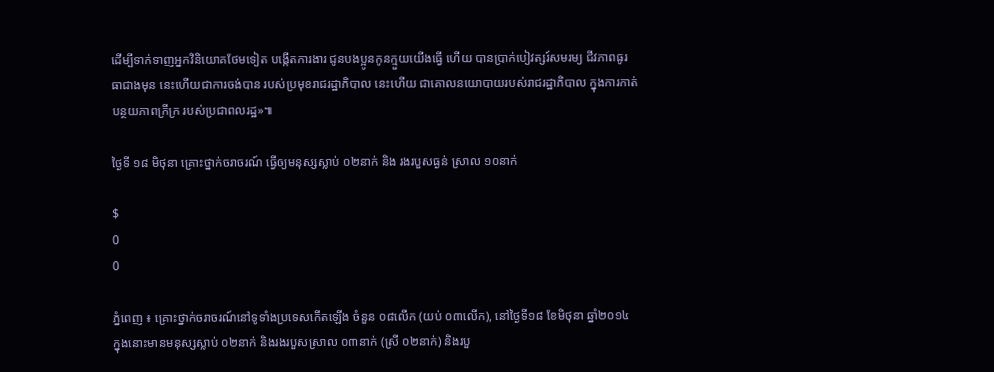ដើម្បីទាក់ទាញអ្នកវិនិយោគថែមទៀត បង្កើតការងារ ជូនបងប្អូនកូនក្មួយយើងធ្វើ ហើយ បានប្រាក់បៀវត្សរ៍សមរម្យ ជីវភាពធូរធាជាងមុន នេះហើយជាការចង់បាន របស់ប្រមុខរាជរដ្ឋាភិបាល នេះហើយ ជាគោលនយោបាយរបស់រាជរដ្ឋាភិបាល ក្នុងការកាត់បន្ថយភាពក្រីក្រ របស់ប្រជាពលរដ្ឋ»៕

ថ្ងៃទី ១៨ មិថុនា គ្រោះថ្នាក់ចរាចរណ៍ ធ្វើឲ្យមនុស្សស្លាប់ ០២នាក់ និង រងរបួសធ្ងន់ ស្រាល ១០នាក់

$
0
0

ភ្នំពេញ ៖ គ្រោះថ្នាក់ចរាចរណ៍នៅទូទាំងប្រទេសកើតឡើង ចំនួន ០៨លើក (យប់ ០៣លើក), នៅថ្ងៃទី១៨ ខែមិថុនា ឆ្នាំ២០១៤ ក្នុងនោះមានមនុស្សស្លាប់ ០២នាក់ និងរងរបួសស្រាល ០៣នាក់ (ស្រី ០២នាក់) និងរបួ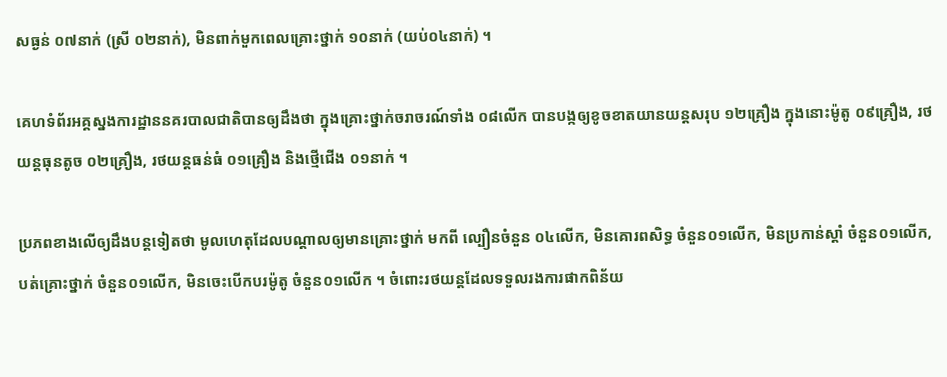សធ្ងន់ ០៧នាក់ (ស្រី ០២នាក់), មិនពាក់មួកពេលគ្រោះថ្នាក់ ១០នាក់ (យប់០៤នាក់) ។

គេហទំព័រអគ្គស្នងការដ្ឋាននគរបាលជាតិបានឲ្យដឹងថា ក្នុងគ្រោះថ្នាក់ចរាចរណ៍ទាំង ០៨លើក បានបង្កឲ្យខូចខាតយានយន្តសរុប ១២គ្រឿង ក្នុងនោះម៉ូតូ ០៩គ្រឿង, រថយន្តធុនតូច ០២គ្រឿង, រថយន្តធន់ធំ ០១គ្រឿង និងថ្មើជើង ០១នាក់ ។

ប្រភពខាងលើឲ្យដឹងបន្តទៀតថា មូលហេតុដែលបណ្តាលឲ្យមានគ្រោះថ្នាក់ មកពី ល្បឿនចំនួន ០៤លើក, មិនគោរពសិទ្ធ ចំនួន០១លើក, មិនប្រកាន់ស្តាំ ចំនួន០១លើក, បត់គ្រោះថ្នាក់ ចំនួន០១លើក, មិនចេះបើកបរម៉ូតូ ចំនួន០១លើក ។ ចំពោះរថយន្តដែលទទួលរងការផាកពិន័យ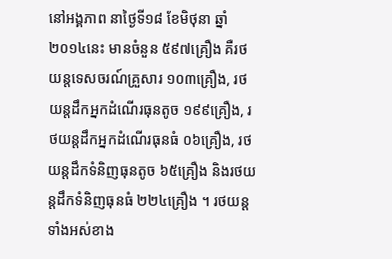នៅអង្គភាព នាថ្ងៃទី១៨ ខែមិថុនា ឆ្នាំ២០១៤នេះ មានចំនួន ៥៩៧គ្រឿង គឺរថយន្តទេសចរណ៍គ្រួសារ ១០៣គ្រឿង, រថយន្តដឹកអ្នកដំណើរធុនតូច ១៩៩គ្រឿង, រថយន្តដឹកអ្នកដំណើរធុនធំ ០៦គ្រឿង, រថយន្តដឹកទំនិញធុនតូច ៦៥គ្រឿង និងរថយន្តដឹកទំនិញធុនធំ ២២៤គ្រឿង ។ រថយន្តទាំងអស់ខាង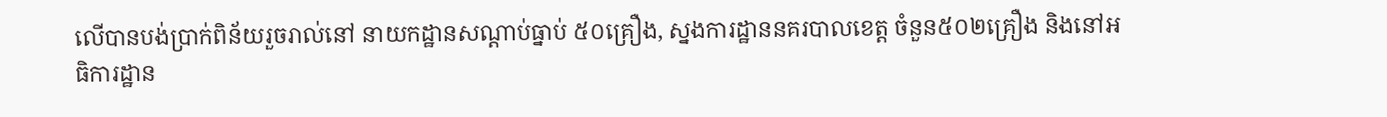លើបានបង់ប្រាក់ពិន័យរួចរាល់នៅ នាយកដ្ឋានសណ្តាប់ធ្នាប់ ៥០គ្រឿង, ស្នងការដ្ឋាននគរបាលខេត្ត ចំនួន៥០២គ្រឿង និងនៅអធិការដ្ឋាន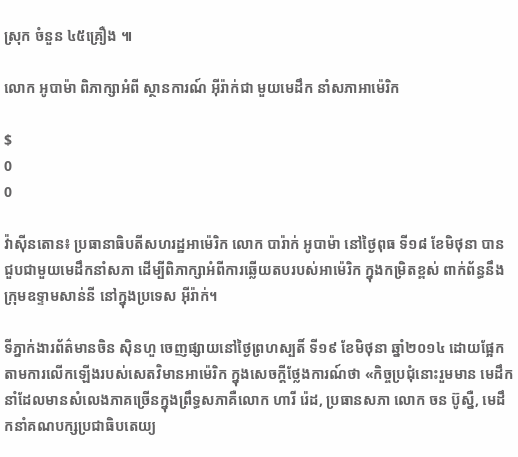ស្រុក ចំនួន ៤៥គ្រឿង ៕

លោក អូបាម៉ា ពិភាក្សាអំពី ស្ថានការណ៍ អ៊ីរ៉ាក់ជា មួយមេដឹក នាំសភាអាម៉េរិក

$
0
0

វ៉ាស៊ីនតោន៖ ប្រធានាធិបតីសហរដ្ឋអាម៉េរិក លោក បារ៉ាក់ អូបាម៉ា នៅថ្ងៃពុធ ទី១៨ ខែមិថុនា បានជួបជាមួយមេដឹកនាំសភា ដើម្បីពិភាក្សាអំពីការឆ្លើយតបរបស់អាម៉េរិក ក្នុងកម្រិតខ្ពស់ ពាក់ព័ន្ធនឹងក្រុមឧទ្ទាមសាន់នី នៅក្នុងប្រទេស អ៊ីរ៉ាក់។

ទីភ្នាក់ងារព័ត៌មានចិន ស៊ិនហួ ចេញផ្សាយនៅថ្ងៃព្រហស្បតិ៍ ទី១៩ ខែមិថុនា ឆ្នាំ២០១៤ ដោយផ្អែកតាមការលើកឡើងរបស់សេតវិមានអាម៉េរិក ក្នុងសេចក្តីថ្លែងការណ៍ថា «កិច្ចប្រជុំនោះរួមមាន មេដឹកនាំដែលមានសំលេងភាគច្រើនក្នុងព្រឹទ្ធសភាគឺលោក ហារី រ៉េដ, ប្រធានសភា លោក ចន ប៊ូស្នឺ, មេដឹកនាំគណបក្សប្រជាធិបតេយ្យ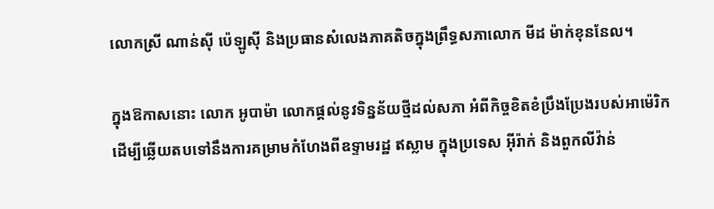លោកស្រី ណាន់ស៊ី ប៉េឡូស៊ី និងប្រធានសំលេងភាគតិចក្នុងព្រឹទ្ធសភាលោក មីដ ម៉ាក់ខុននែល។

ក្នុងឱកាសនោះ លោក អូបាម៉ា លោកផ្តល់នូវទិន្នន័យថ្មីដល់សភា អំពីកិច្ចខិតខំប្រឹងប្រែងរបស់អាម៉េរិក ដើម្បីឆ្លើយតបទៅនឹងការគម្រាមកំហែងពីឧទ្ទាមរដ្ឋ ឥស្លាម ក្នុងប្រទេស អ៊ីរ៉ាក់ និងពួកលីវ៉ាន់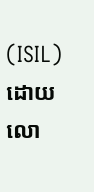(ISIL) ដោយលោ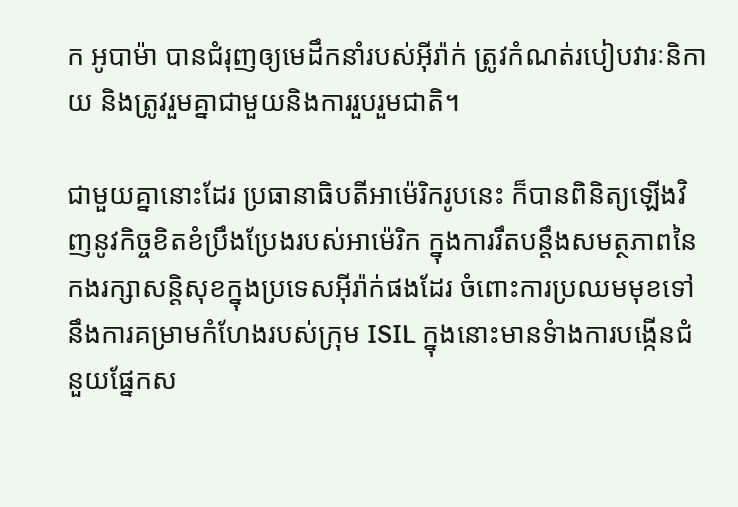ក អូបាម៉ា បានជំរុញឲ្យមេដឹកនាំរបស់អ៊ីរ៉ាក់ ត្រូវកំណត់របៀបវារៈនិកាយ និងត្រូវរួមគ្នាជាមួយនិងការរួបរួមជាតិ។

ជាមួយគ្នានោះដែរ ប្រធានាធិបតីអាម៉េរិករូបនេះ ក៏បានពិនិត្យឡើងវិញនូវកិច្ចខិតខំប្រឹងប្រែងរបស់អាម៉េរិក ក្នុងការរឹតបន្តឹងសមត្ថភាពនៃកងរក្សាសន្តិសុខក្នុងប្រទេសអ៊ីរ៉ាក់ផងដែរ ចំពោះការប្រឈមមុខទៅនឹងការគម្រាមកំហែងរបស់ក្រុម ISIL ក្នុងនោះមានទំាងការបង្កើនជំនួយផ្នែកស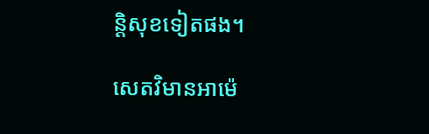ន្តិសុខទៀតផង។

សេតវិមានអាម៉េ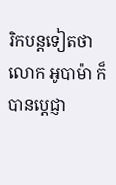រិកបន្តទៀតថា លោក អូបាម៉ា ក៏បានប្តេជ្ញា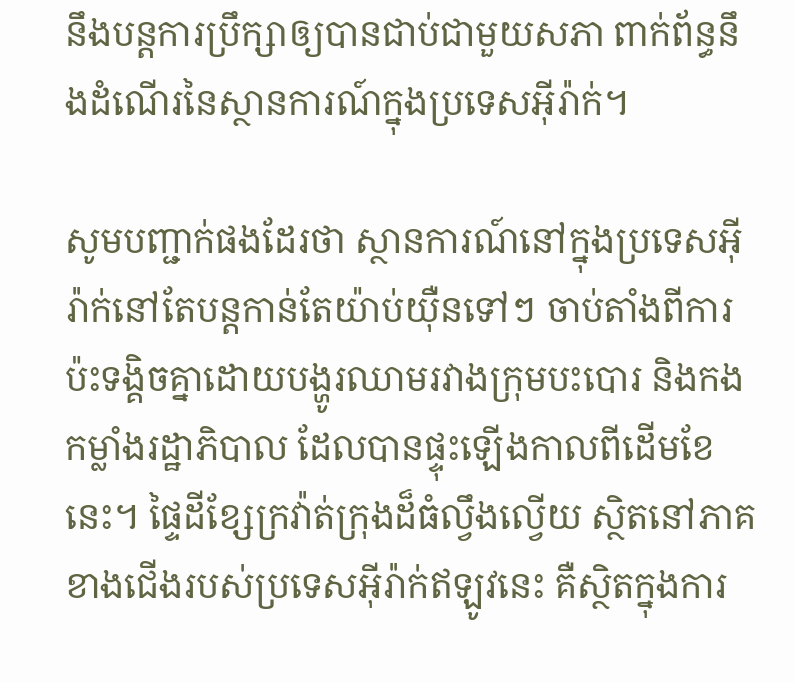នឹងបន្តការប្រឹក្សាឲ្យបានជាប់ជាមួយសភា ពាក់ព័ន្ធនឹងដំណើរនៃស្ថានការណ៍ក្នុងប្រទេសអ៊ីរ៉ាក់។

សូមបញ្ជាក់ផងដែរថា ស្ថានការណ៍នៅក្នុងប្រទេសអ៊ីរ៉ាក់នៅតែបន្តកាន់តែយ៉ាប់យ៉ឺនទៅៗ ចាប់តាំងពីការប៉ះទង្គិចគ្នាដោយបង្ហូរឈាមរវាងក្រុមបះបោរ និងកងកម្លាំងរដ្ឋាភិបាល ដែលបានផ្ទុះឡើងកាលពីដើមខែនេះ។ ផ្ទៃដីខ្សែក្រវ៉ាត់ក្រុងដ៏ធំល្វឹងល្វើយ ស្ថិតនៅភាគខាងជើងរបស់ប្រទេសអ៊ីរ៉ាក់ឥឡូវនេះ គឺស្ថិតក្នុងការ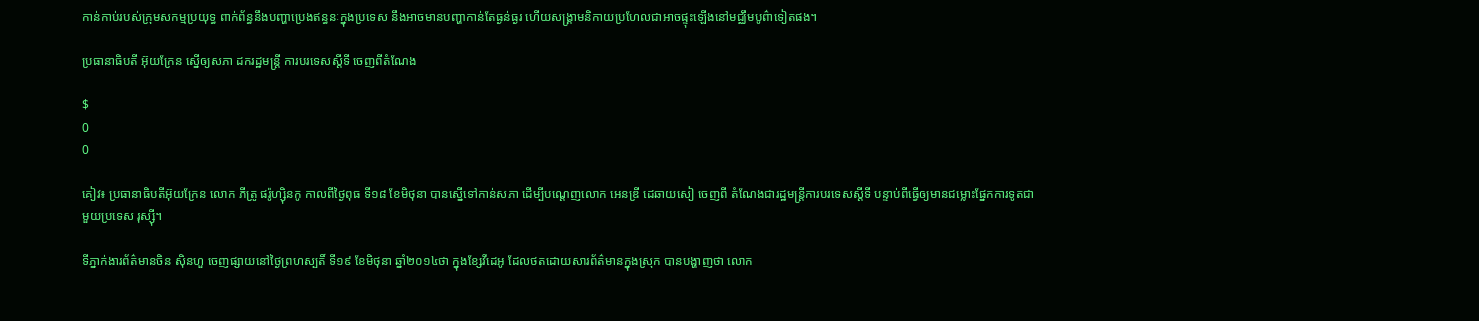កាន់កាប់របស់ក្រុមសកម្មប្រយុទ្ធ ពាក់ព័ន្ធនឹងបញ្ហាប្រេងឥន្ធនៈក្នុងប្រទេស នឹងអាចមានបញ្ហាកាន់តែធ្ងន់ធ្ងរ ហើយសង្រ្គាមនិកាយប្រហែលជាអាចផ្ទុះឡើងនៅមជ្ឈឹមបូព៌ាទៀតផង។

ប្រធានាធិបតី អ៊ុយក្រែន ស្នើឲ្យសភា ដករដ្ឋមន្រ្តី ការបរទេសស្តីទី ចេញពីតំណែង

$
0
0

គៀវ៖ ប្រធានាធិបតីអ៊ុយក្រែន លោក ភីត្រូ ផរ៉ូហ្ស៊ិនកូ កាលពីថ្ងៃពុធ ទី១៨ ខែមិថុនា បានស្នើទៅកាន់សភា ដើម្បីបណ្តេញលោក អេនឌ្រី ដេឆាយសៀ ចេញពី តំណែងជារដ្ឋមន្រ្តីការបរទេសស្តីទី បន្ទាប់ពីធ្វើឲ្យមានជម្លោះផ្នែកការទូតជាមួយប្រទេស រុស្ស៊ី។

ទីភ្នាក់ងារព័ត៌មានចិន ស៊ិនហួ ចេញផ្សាយនៅថ្ងៃព្រហស្បតិ៍ ទី១៩ ខែមិថុនា ឆ្នាំ២០១៤ថា ក្នុងខ្សែវីដេអូ ដែលថតដោយសារព័ត៌មានក្នុងស្រុក បានបង្ហាញថា លោក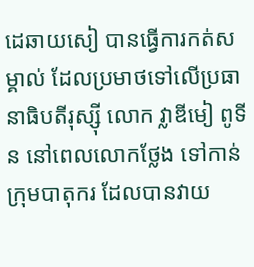ដេឆាយសៀ បានធ្វើការកត់សម្គាល់ ដែលប្រមាថទៅលើប្រធានាធិបតីរុស្ស៊ី លោក វ្លាឌីមៀ ពូទីន នៅពេលលោកថ្លែង ទៅកាន់ក្រុមបាតុករ ដែលបានវាយ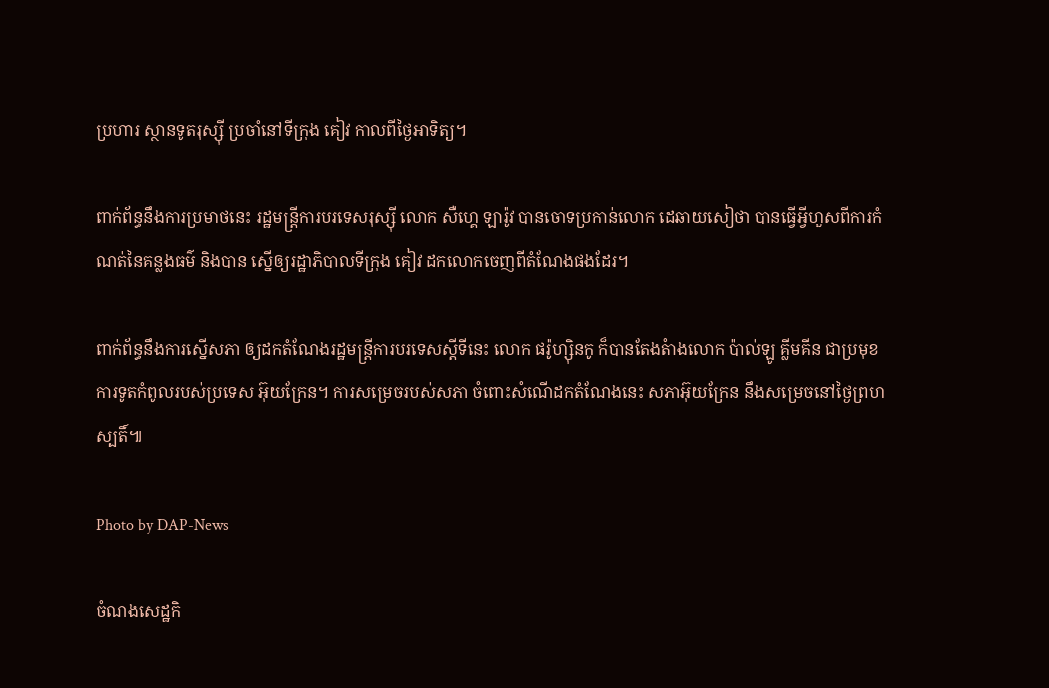ប្រហារ ស្ថានទូតរុស្ស៊ី ប្រចាំនៅទីក្រុង គៀវ កាលពីថ្ងៃអាទិត្យ។

ពាក់ព័ន្ធនឹងការប្រមាថនេះ រដ្ឋមន្រ្តីការបរទេសរុស្ស៊ី លោក សឺហ្គេ ឡារ៉ូវ បានចោទប្រកាន់លោក ដេឆាយសៀថា បានធ្វើអ្វីហួសពីការកំណត់នៃគន្លងធម៌ និងបាន ស្នើឲ្យរដ្ឋាភិបាលទីក្រុង គៀវ ដកលោកចេញពីតំណែងផងដែរ។

ពាក់ព័ន្ធនឹងការស្នើសភា ឲ្យដកតំណែងរដ្ឋមន្រ្តីការបរទេសស្តីទីនេះ លោក ផរ៉ូហ្ស៊ិនកូ ក៏បានតែងតំាងលោក ប៉ាល់ឡូ គ្លីមគីន ជាប្រមុខការទូតកំពូលរបស់ប្រទេស អ៊ុយក្រែន។ ការសម្រេចរបស់សភា ចំពោះសំណើដកតំណែងនេះ សភាអ៊ុយក្រែន នឹងសម្រេចនៅថ្ងៃព្រហស្បតិ៍៕

Photo by DAP-News

ចំណងសេដ្ឋកិ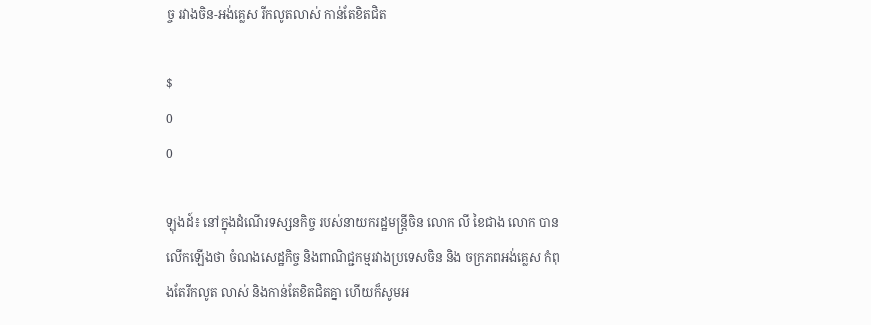ច្ច រវាងចិន-អង់គ្លេស រីកលូតលាស់ កាន់តែខិតជិត

$
0
0

ឡុងដ៍៖ នៅក្នុងដំណើរទស្សនកិច្ច របស់នាយករដ្ឋមន្រ្តីចិន លោក លី ខៃជាង លោក បាន លើកឡើងថា ចំណងសេដ្ឋកិច្ច និងពាណិជ្ជកម្មរវាងប្រទេសចិន និង ចក្រភពអង់គ្លេស កំពុងតែរីកលូត លាស់ និងកាន់តែខិតជិតគ្នា ហើយក៏សូមអ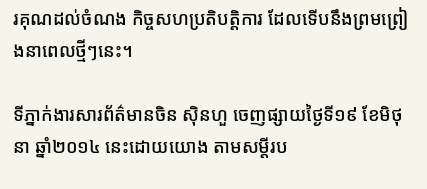រគុណដល់ចំណង កិច្ចសហប្រតិបត្តិការ ដែលទើបនឹងព្រមព្រៀងនាពេលថ្មីៗនេះ។

ទីភ្នាក់ងារសារព័ត៌មានចិន ស៊ិនហួ ចេញផ្សាយថ្ងៃទី១៩ ខែមិថុនា ឆ្នាំ២០១៤ នេះដោយយោង តាមសម្ដីរប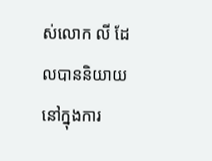ស់លោក លី ដែលបាននិយាយនៅក្នុងការ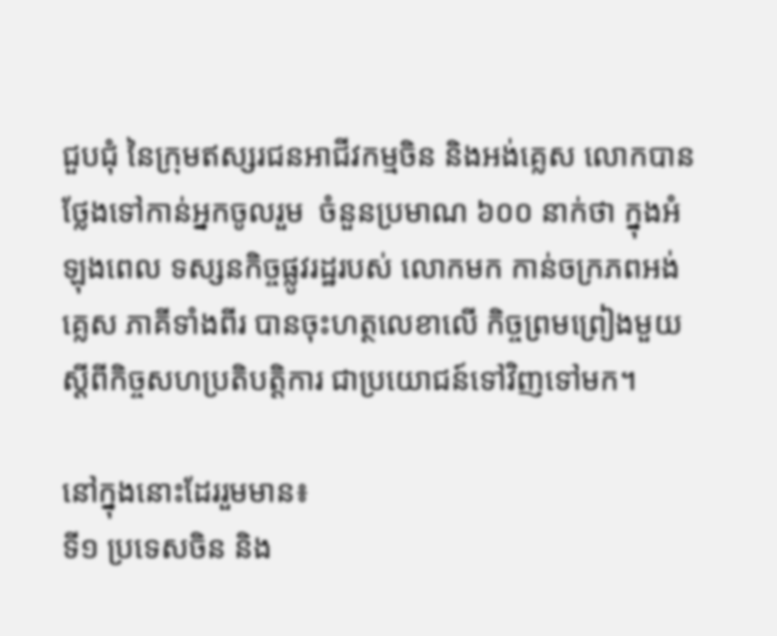ជួបជុំ នៃក្រុមឥស្សរជនអាជីវកម្មចិន និងអង់គ្លេស លោកបានថ្លែងទៅកាន់អ្នកចូលរួម  ចំនួនប្រមាណ ៦០០ នាក់ថា ក្នុងអំឡុងពេល ទស្សនកិច្ចផ្លូវរដ្ឋរបស់ លោកមក កាន់ចក្រភពអង់គ្លេស ភាគីទាំងពីរ បានចុះហត្ថលេខាលើ កិច្ចព្រមព្រៀងមួយស្តីពីកិច្ចសហប្រតិបត្តិការ ជាប្រយោជន៍ទៅវិញទៅមក។

នៅក្នុងនោះដែររួមមាន៖
ទី១ ប្រទេសចិន និង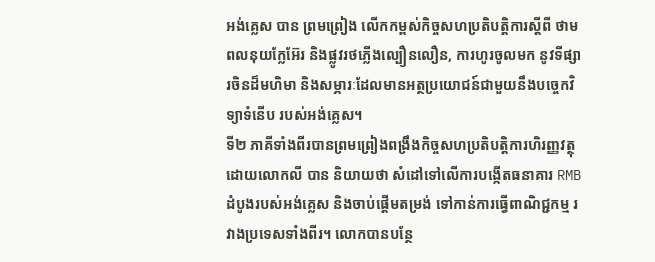អង់គ្លេស បាន ព្រមព្រៀង លើកកម្ពស់កិច្ចសហប្រតិបត្តិការស្ដីពី ថាមពលនុយក្លែអ៊ែរ និងផ្លូវរថភ្លើងល្បឿនលឿន, ការហូរចូលមក នូវទីផ្សារចិនដ៏មហិមា និងសម្ភារៈដែលមានអត្ថប្រយោជន៍ជាមួយនឹងបច្ចេកវិទ្យាទំនើប របស់អង់គ្លេស។
ទី២ ភាគីទាំងពីរបានព្រមព្រៀងពង្រឹងកិច្ចសហប្រតិបត្តិការហិរញ្ញវត្ថុ ដោយលោកលី បាន និយាយថា សំដៅទៅលើការបង្កើតធនាគារ RMB ដំបូងរបស់អង់គ្លេស និងចាប់ផ្ដើមតម្រង់ ទៅកាន់ការធ្វើពាណិជ្ជកម្ម រវាងប្រទេសទាំងពីរ។ លោកបានបន្ថែ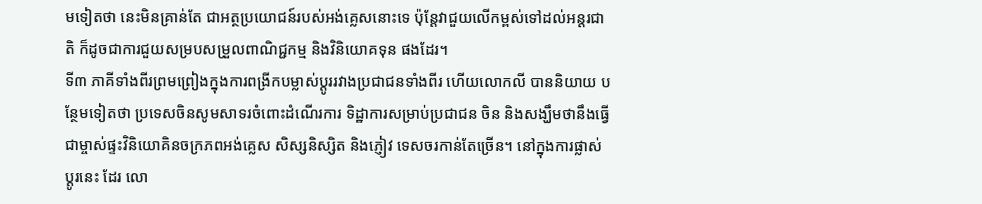មទៀតថា នេះមិនគ្រាន់តែ ជាអត្ថប្រយោជន៍របស់អង់គ្លេសនោះទេ ប៉ុន្ដែវាជួយលើកម្ពស់ទៅដល់អន្ដរជាតិ ក៏ដូចជាការជួយសម្របសម្រួលពាណិជ្ជកម្ម និងវិនិយោគទុន ផងដែរ។
ទី៣ ភាគីទាំងពីរព្រមព្រៀងក្នុងការពង្រីកបម្លាស់ប្ដូររវាងប្រជាជនទាំងពីរ ហើយលោកលី បាននិយាយ បន្ថែមទៀតថា ប្រទេសចិនសូមសាទរចំពោះដំណើរការ ទិដ្ឋាការសម្រាប់ប្រជាជន ចិន និងសង្ឃឹមថានឹងធ្វើ ជាម្ចាស់ផ្ទះវិនិយោគិនចក្រភពអង់គ្លេស សិស្សនិស្សិត និងភ្ញៀវ ទេសចរកាន់តែច្រើន។ នៅក្នុងការផ្លាស់ ប្ដូរនេះ ដែរ លោ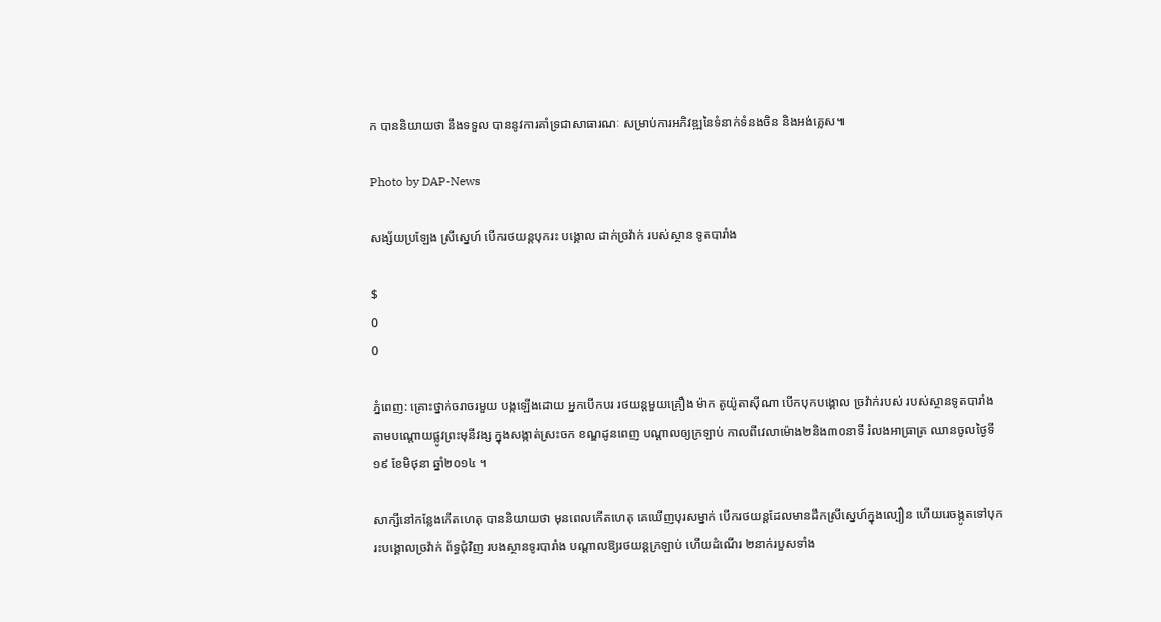ក បាននិយាយថា នឹងទទួល បាននូវការគាំទ្រជាសាធារណៈ សម្រាប់ការអភិវឌ្ឍនៃទំនាក់ទំនងចិន និងអង់គ្លេស៕

Photo by DAP-News

សង្ស័យប្រឡែង ស្រីស្នេហ៍ បើករថយន្តបុករះ បង្គោល ដាក់ច្រវ៉ាក់ របស់ស្ថាន ទូតបារាំង

$
0
0

ភ្នំពេញ: គ្រោះថ្នាក់ចរាចរមួយ បង្កឡើងដោយ អ្នកបើកបរ រថយន្តមួយគ្រឿង ម៉ាក តូយ៉ូតាស៊ីណា បើកបុកបង្គោល ច្រវ៉ាក់របស់ របស់ស្ថានទូតបារាំង តាមបណ្តោយផ្លូវព្រះមុនីវង្ស ក្នុងសង្កាត់ស្រះចក ខណ្ឌដូនពេញ បណ្តាលឲ្យក្រឡាប់ កាលពីវេលាម៉ោង២និង៣០នាទី រំលងអាធ្រាត្រ ឈានចូលថ្ងៃទី១៩ ខែមិថុនា ឆ្នាំ២០១៤ ។

សាក្សីនៅកន្លែងកើតហេតុ បាននិយាយថា មុនពេលកើតហេតុ គេឃើញបុរសម្នាក់ បើករថយន្តដែលមានដឹកស្រីស្នេហ៍ក្នុងល្បឿន ហើយរេចង្កូតទៅបុករះបង្គោលច្រវ៉ាក់ ព័ទ្ធជុំវិញ របងស្ថានទូរបារាំង បណ្តាលឱ្យរថយន្តក្រឡាប់ ហើយដំណើរ ២នាក់របួសទាំង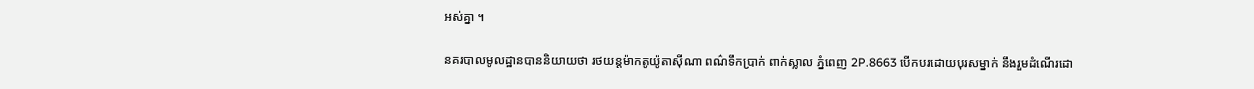អស់គ្នា ។

នគរបាលមូលដ្ឋានបាននិយាយថា រថយន្តម៉ាកតូយ៉ូតាស៊ីណា ពណ៌ទឹកប្រាក់ ពាក់ស្លាល ភ្នំពេញ 2P.8663 បើកបរដោយបុរសម្នាក់ នឹងរួមដំណើរដោ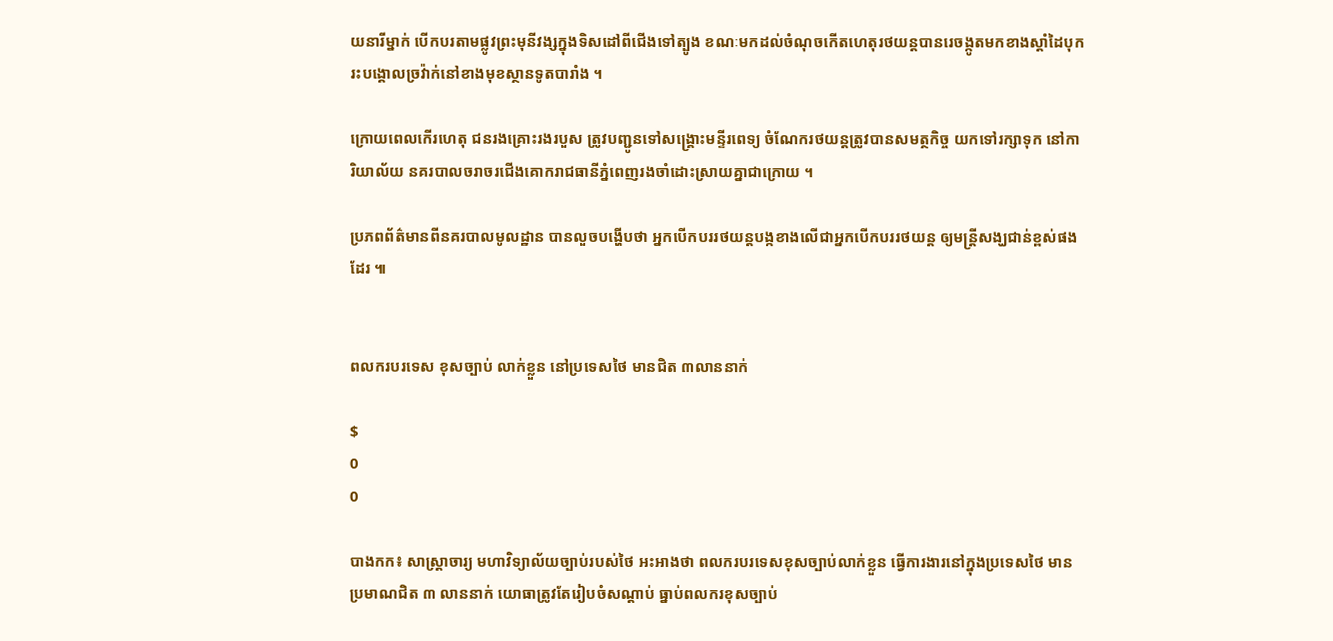យនារីម្នាក់ បើកបរតាមផ្លូវព្រះមុនីវង្សក្នុងទិសដៅពីជើងទៅត្បូង ខណៈមកដល់ចំណុចកើតហេតុរថយន្តបានរេចង្កូតមកខាងស្តាំដៃបុករះបង្គោលច្រវ៉ាក់នៅខាងមុខស្ថានទូតបារាំង ។

ក្រោយពេលកើរហេតុ ជនរងគ្រោះរងរបួស ត្រូវបញ្ជូនទៅសង្រ្គោះមន្ទីរពេទ្យ ចំណែករថយន្តត្រូវបានសមត្ថកិច្ច យកទៅរក្សាទុក នៅការិយាល័យ នគរបាលចរាចរជើងគោករាជធានីភ្នំពេញរងចាំដោះស្រាយគ្នាជាក្រោយ ។

ប្រភពព័ត៌មានពីនគរបាលមូលដ្ឋាន បានលួចបង្ហើបថា អ្នកបើកបររថយន្តបង្កខាងលើជាអ្នកបើកបររថយន្ត ឲ្យមន្រ្តីសង្ឃជាន់ខ្ពស់ផងដែរ ៕


ពលករបរទេស ខុសច្បាប់ លាក់ខ្លួន នៅប្រទេសថៃ មានជិត ៣លាននាក់

$
0
0

បាងកក៖ សាស្រ្តាចារ្យ មហាវិទ្យាល័យច្បាប់របស់ថៃ អះអាងថា ពលករបរទេសខុសច្បាប់លាក់ខ្លួន ធ្វើការងារនៅក្នុងប្រទេសថៃ មានប្រមាណជិត ៣ លាននាក់ យោធាត្រូវតែរៀបចំសណ្តាប់ ធ្នាប់ពលករខុសច្បាប់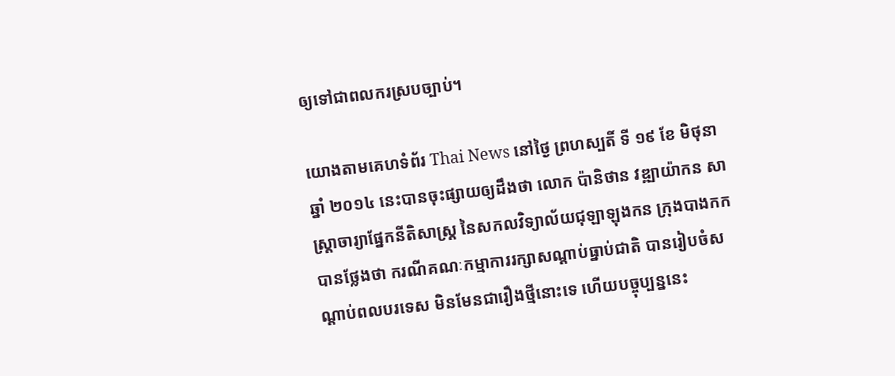ឲ្យទៅជាពលករស្របច្បាប់។

យោងតាមគេហទំព័រ Thai News នៅថ្ងៃ ព្រហស្បតិ៍ ទី ១៩ ខែ មិថុនា ឆ្នាំ ២០១៤ នេះបានចុះផ្សាយឲ្យដឹងថា លោក ប៉ានិថាន វឌ្ឍាយ៉ាកន សាស្រ្តាចារ្យាផ្នែកនីតិសាស្ត្រ នៃសកលវិទ្យាល័យជុឡាឡុងកន ក្រុងបាងកក បានថ្លែងថា ករណីគណៈកម្មាការរក្សាសណ្តាប់ធ្នាប់ជាតិ បានរៀបចំសណ្តាប់ពលបរទេស មិនមែនជារឿងថ្មីនោះទេ ហើយបច្ចុប្បន្ននេះ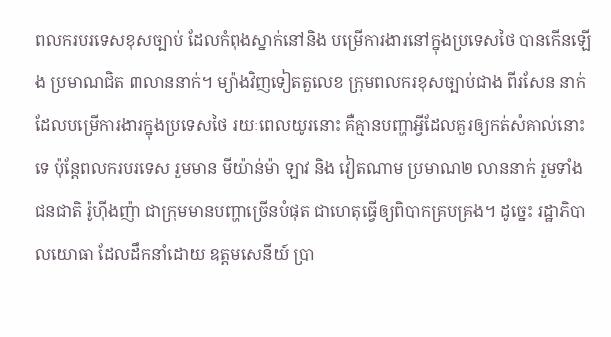ពលករបរទេសខុសច្បាប់ ដែលកំពុងស្នាក់នៅនិង បម្រើការងារនៅក្នុងប្រទេសថៃ បានកើនឡើង ប្រមាណជិត ៣លាននាក់។ ម្យ៉ាងវិញទៀតតួលេខ ក្រុមពលករខុសច្បាប់ជាង ពីរសែន នាក់ដែលបម្រើការងារក្នុងប្រទេសថៃ រយៈពេលយូរនោះ គឺគ្មានបញ្ហាអ្វីដែលគួរឲ្យកត់សំគាល់នោះទេ ប៉ុន្តែពលករបរទេស រួមមាន មីយ៉ាន់ម៉ា ឡាវ និង វៀតណាម ប្រមាណ២ លាននាក់ រួមទាំង ជនជាតិ រ៉ូហ៊ីងញ៉ា ជាក្រុមមានបញ្ហាច្រើនបំផុត ជាហេតុធ្វើឲ្យពិបាកគ្របគ្រង។ ដូច្នេះ រដ្ឋាភិបាលយោធា ដែលដឹកនាំដោយ ឧត្តមសេនីយ៍ ប្រា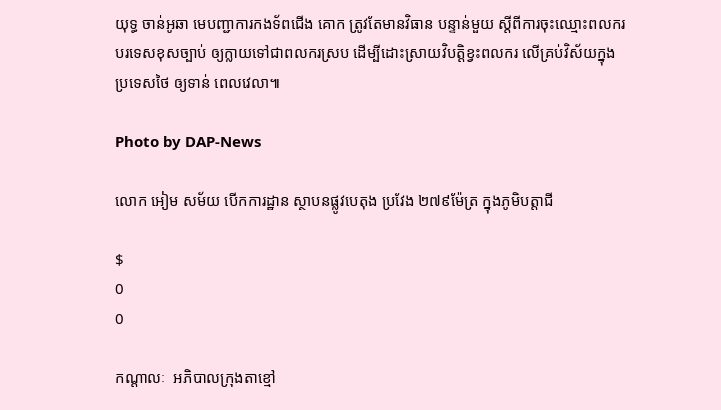យុទ្ធ ចាន់អូឆា មេបញ្ជាការកងទ័ពជើង គោក ត្រូវតែមានវិធាន បន្ទាន់មួយ ស្តីពីការចុះឈ្មោះពលករបរទេសខុសច្បាប់ ឲ្យក្លាយទៅជាពលករស្រប ដើម្បីដោះស្រាយវិបត្តិខ្វះពលករ លើគ្រប់វិស័យក្នុងប្រទេសថៃ ឲ្យទាន់ ពេលវេលា៕

Photo by DAP-News

លោក អៀម សម័យ បើកការដ្ឋាន ស្ថាបនផ្លូវបេតុង ប្រវែង ២៧៩ម៉ែត្រ ក្នុងភូមិបត្តាជី

$
0
0

កណ្តាលៈ  អភិបាលក្រុងតាខ្មៅ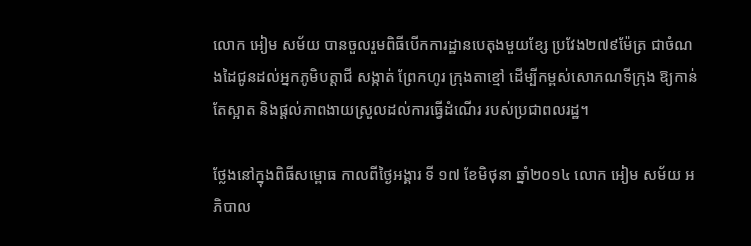លោក អៀម សម័យ បានចួលរួមពិធីបើកការដ្ឋានបេតុងមួយខ្សែ ប្រវែង២៧៩ម៉ែត្រ ជាចំណងដៃជូនដល់អ្នកភូមិបត្តាជី សង្កាត់ ព្រែកហូរ ក្រុងតាខ្មៅ ដើម្បីកម្ពស់សោភណទីក្រុង ឱ្យកាន់តែស្អាត និងផ្តល់ភាពងាយស្រួលដល់ការធ្វើដំណើរ របស់ប្រជាពលរដ្ឋ។

ថ្លែងនៅក្នុងពិធីសម្ពោធ កាលពីថ្ងៃអង្គារ ទី ១៧ ខែមិថុនា ឆ្នាំ២០១៤ លោក អៀម សម័យ អភិបាល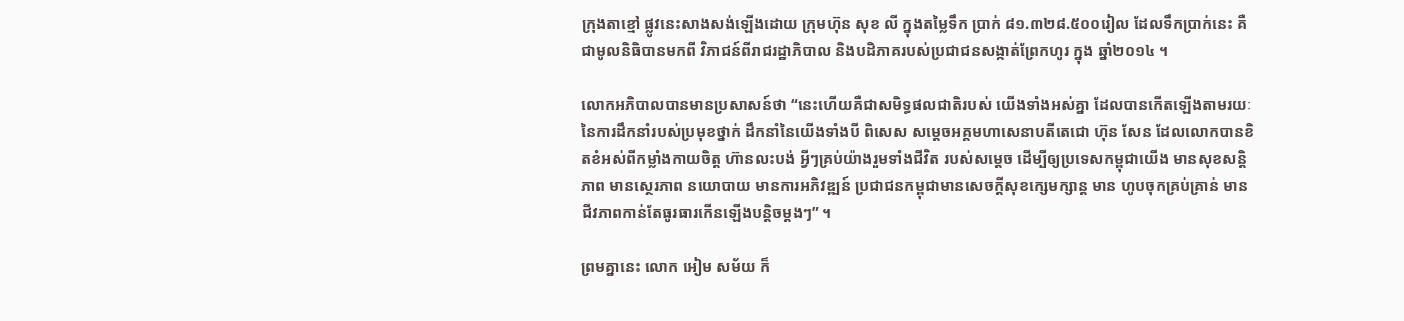ក្រុងតាខ្មៅ ផ្លូវនេះសាងសង់ឡើងដោយ ក្រុមហ៊ុន សុខ លី ក្នុងតម្លៃទឹក ប្រាក់ ៨១.៣២៨.៥០០រៀល ដែលទឹកប្រាក់នេះ គឺជាមូលនិធិបានមកពី វិភាជន៍ពីរាជរដ្ឋាភិបាល និងបដិភាគរបស់ប្រជាជនសង្កាត់ព្រែកហូរ ក្នុង ឆ្នាំ២០១៤ ។

លោកអភិបាលបានមានប្រសាសន៍ថា “នេះហើយគឺជាសមិទ្ធផលជាតិរបស់ យើងទាំងអស់គ្នា ដែលបានកើតឡើងតាមរយៈ នៃការដឹកនាំរបស់ប្រមុខថ្នាក់ ដឹកនាំនៃយើងទាំងបី ពិសេស សម្តេចអគ្គមហាសេនាបតីតេជោ ហ៊ុន សែន ដែលលោកបានខិតខំអស់ពីកម្លាំងកាយចិត្ត ហ៊ានលះបង់ អ្វីៗគ្រប់យ៉ាងរួមទាំងជីវិត របស់សម្តេច ដើម្បីឲ្យប្រទេសកម្ពុជាយើង មានសុខសន្តិភាព មានស្ថេរភាព នយោបាយ មានការអភិវឌ្ឍន៍ ប្រជាជនកម្ពុជាមានសេចក្តីសុខក្សេមក្សាន្ត មាន ហូបចុកគ្រប់គ្រាន់ មាន ជីវភាពកាន់តែធូរធារកើនឡើងបន្តិចម្តងៗ” ។

ព្រមគ្នានេះ លោក អៀម សម័យ ក៏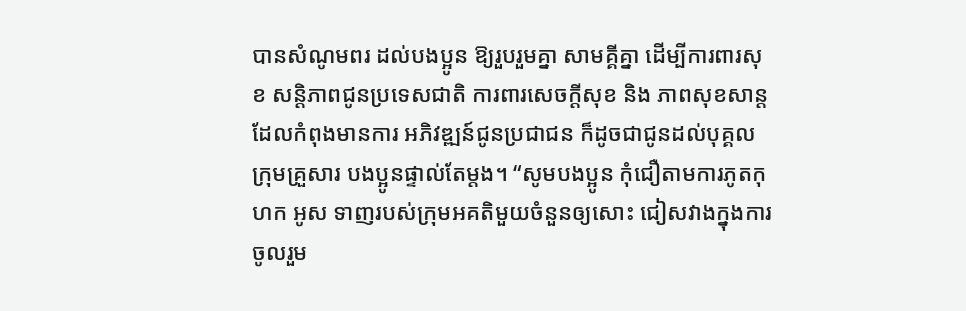បានសំណូមពរ ដល់បងប្អូន ឱ្យរួបរួមគ្នា សាមគ្គីគ្នា ដើម្បីការពារសុខ សន្តិភាពជូនប្រទេសជាតិ ការពារសេចក្តីសុខ និង ភាពសុខសាន្ត ដែលកំពុងមានការ អភិវឌ្ឍន៍ជូនប្រជាជន ក៏ដូចជាជូនដល់បុគ្គល ក្រុមគ្រួសារ បងប្អូនផ្ទាល់តែម្តង។ “សូមបងប្អូន កុំជឿតាមការភូតកុហក អូស ទាញរបស់ក្រុមអគតិមួយចំនួនឲ្យសោះ ជៀសវាងក្នុងការចូលរួម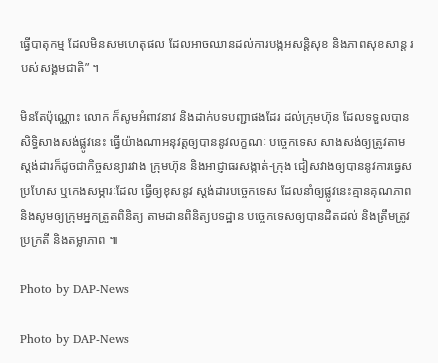ធ្វើបាតុកម្ម ដែលមិនសមហេតុផល ដែលអាចឈានដល់ការបង្កអសន្តិសុខ និងភាពសុខសាន្ត របស់សង្គមជាតិ” ។

មិនតែប៉ុណ្ណោះ លោក ក៏សូមអំពាវនាវ និងដាក់បទបញ្ជាផងដែរ ដល់ក្រុមហ៊ុន ដែលទទួលបានសិទ្ធិសាងសង់ផ្លូវនេះ ធ្វើយ៉ាងណាអនុវត្តឲ្យបាននូវលក្ខណៈ បច្ចេកទេស សាងសង់ឲ្យត្រូវតាមស្តង់ដារក៏ដូចជាកិច្ចសន្យារវាង ក្រុមហ៊ុន និងអាជ្ញាធរសង្កាត់-ក្រុង ជៀសវាងឲ្យបាននូវការធ្វេសប្រហែស ឬកេងសម្ភារៈដែល ធ្វើឲ្យខុសនូវ ស្តង់ដារបច្ចេកទេស ដែលនាំឲ្យផ្លូវនេះគ្មានគុណភាព និងសូមឲ្យក្រុមអ្នកត្រួតពិនិត្យ តាមដានពិនិត្យបទដ្ឋាន បច្ចេកទេសឲ្យបានដិតដល់ និងត្រឹមត្រូវ ប្រក្រតី និងតម្លាភាព ៕

Photo by DAP-News

Photo by DAP-News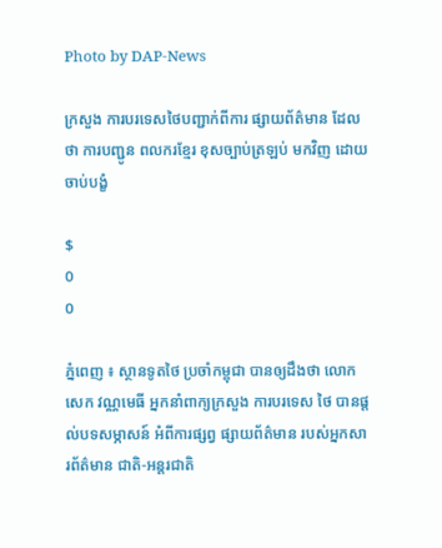Photo by DAP-News

ក្រសួង ការបរទេសថៃបញ្ជាក់ពីការ ផ្សាយព័ត៌មាន ដែលថា ការបញ្ជូន ពលករខ្មែរ ខុសច្បាប់ត្រឡប់ មកវិញ ដោយចាប់បង្ខំ

$
0
0

ភ្នំពេញ ៖ ស្ថានទូតថៃ ប្រចាំកម្ពុជា បានឲ្យដឹងថា លោក សេក វណ្ណមេធី អ្នកនាំពាក្យក្រសួង ការបរទេស ថៃ បានផ្តល់បទសម្ភាសន៍ អំពីការផ្សព្វ ផ្សាយព័ត៌មាន របស់អ្នកសារព័ត៌មាន ជាតិ-អន្តរជាតិ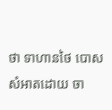ថា ទាហានថៃ បោសសំអាតដោយ ចា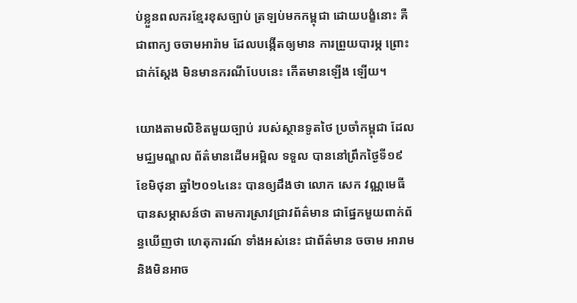ប់ខ្លួនពលករខ្មែរខុសច្បាប់ ត្រឡប់មកកម្ពុជា ដោយបង្ខំនោះ គឺជាពាក្យ ចចាមអារ៉ាម ដែលបង្កើតឲ្យមាន ការព្រួយបារម្ភ ព្រោះជាក់ស្តែង មិនមានករណីបែបនេះ កើតមានឡើង ឡើយ។

យោងតាមលិខិតមួយច្បាប់ របស់ស្ថានទូតថៃ ប្រចាំកម្ពុជា ដែលមជ្ឈមណ្ឌល ព័ត៌មានដើមអម្ពិល ទទួល បាននៅពឹ្រកថ្ងៃទី១៩ ខែមិថុនា ឆ្នាំ២០១៤នេះ បានឲ្យដឹងថា លោក សេក វណ្ណមេធី បានសម្ភាសន៍ថា តាមការស្រាវជ្រាវព័ត៌មាន ជាផ្នែកមួយពាក់ព័ន្ធឃើញថា ហេតុការណ៍ ទាំងអស់នេះ ជាព័ត៌មាន ចចាម អារាម និងមិនអាច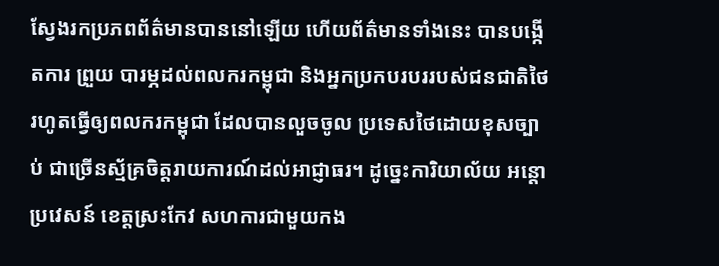ស្វែងរកប្រភពព័ត៌មានបាននៅឡើយ ហើយព័ត៌មានទាំងនេះ បានបង្កើតការ ព្រួយ បារម្ភដល់ពលករកម្ពុជា និងអ្នកប្រកបរបររបស់ជនជាតិថៃ រហូតធ្វើឲ្យពលករកម្ពុជា ដែលបានលួចចូល ប្រទេសថៃដោយខុសច្បាប់ ជាច្រើនស្ម័គ្រចិត្តរាយការណ៍ដល់អាជ្ញាធរ។ ដូច្នេះការិយាល័យ អន្តោប្រវេសន៍ ខេត្តស្រះកែវ សហការជាមួយកង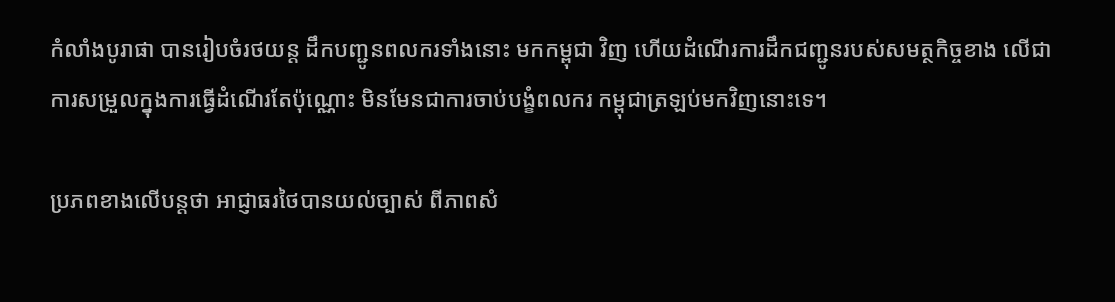កំលាំងបូរាផា បានរៀបចំរថយន្ត ដឹកបញ្ជូនពលករទាំងនោះ មកកម្ពុជា វិញ ហើយដំណើរការដឹកជញ្ជូនរបស់សមត្ថកិច្ចខាង លើជាការសម្រួលក្នុងការធ្វើដំណើរតែប៉ុណ្ណោះ មិនមែនជាការចាប់បង្ខំពលករ កម្ពុជាត្រឡប់មកវិញនោះទេ។

ប្រភពខាងលើបន្តថា អាជ្ញាធរថៃបានយល់ច្បាស់ ពីភាពសំ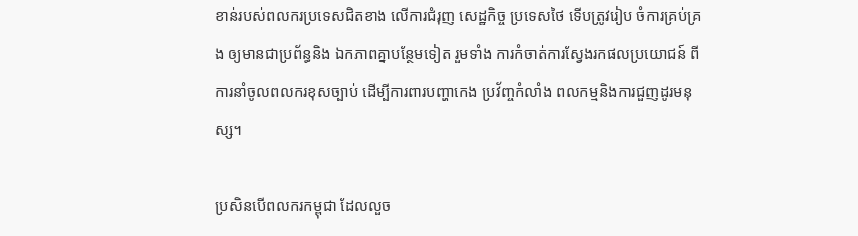ខាន់របស់ពលករប្រទេសជិតខាង លើការជំរុញ សេដ្ឋកិច្ច ប្រទេសថៃ ទើបត្រូវរៀប ចំការគ្រប់គ្រង ឲ្យមានជាប្រព័ន្ធនិង ឯកភាពគ្នាបន្ថែមទៀត រួមទាំង ការកំចាត់ការស្វែងរកផលប្រយោជន៍ ពីការនាំចូលពលករខុសច្បាប់ ដើម្បីការពារបញ្ហាកេង ប្រវ័ញ្ចកំលាំង ពលកម្មនិងការជួញដូរមនុស្ស។

ប្រសិនបើពលករកម្ពុជា ដែលលួច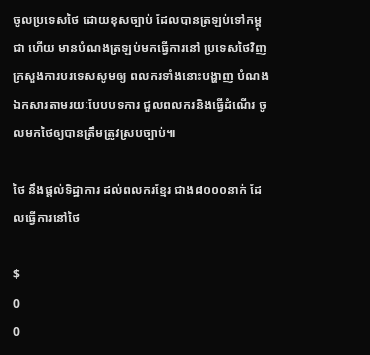ចូលប្រទេសថៃ ដោយខុសច្បាប់ ដែលបានត្រឡប់ទៅកម្ពុជា ហើយ មានបំណងត្រឡប់មកធ្វើការនៅ ប្រទេសថៃវិញ ក្រសួងការបរទេសសូមឲ្យ ពលករទាំងនោះបង្ហាញ បំណងឯកសារតាមរយៈបែបបទការ ជួលពលករនិងធ្វើដំណើរ ចូលមកថៃឲ្យបានត្រឹមត្រូវស្របច្បាប់៕

ថៃ នឹងផ្តល់ទិដ្ឋាការ ដល់ពលករខ្មែរ ជាង៨០០០នាក់ ដែលធ្វើការនៅថៃ

$
0
0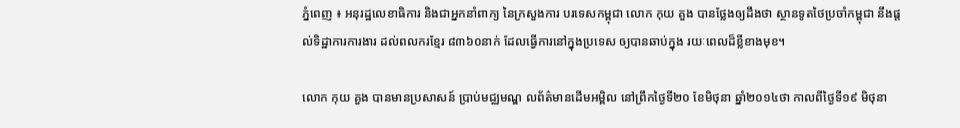ភ្នំពេញ ៖ អនុរដ្ឋលេខាធិការ និងជាអ្នកនាំពាក្យ នៃក្រសួងការ បរទេសកម្ពុជា លោក កុយ គួង បានថ្លែងឲ្យដឹងថា ស្ថានទូតថៃប្រចាំកម្ពុជា នឹងផ្តល់ទិដ្ឋាការការងារ ដល់ពលករខ្មែរ ៨៣៦០នាក់ ដែលធ្វើការនៅក្នុងប្រទេស ឲ្យបានឆាប់ក្នុង រយៈពេលដ៏ខ្លីខាងមុខ។

លោក កុយ គួង បានមានប្រសាសន៍ ប្រាប់មជ្ឈមណ្ឌ លព័ត៌មានដើមអម្ពិល នៅព្រឹកថ្ងៃទី២០ ខែមិថុនា ឆ្នាំ២០១៤ថា កាលពីថ្ងៃទី១៩ មិថុនា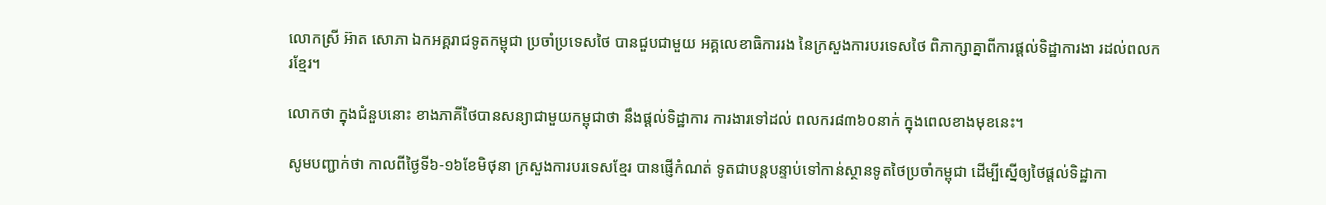លោកស្រី អ៊ាត សោភា ឯកអគ្គរាជទូតកម្ពុជា ប្រចាំប្រទេសថៃ បានជួបជាមួយ អគ្គលេខាធិការរង នៃក្រសួងការបរទេសថៃ ពិភាក្សាគ្នាពីការផ្តល់ទិដ្ឋាការងា រដល់ពលករខ្មែរ។

លោកថា ក្នុងជំនួបនោះ ខាងភាគីថៃបានសន្យាជាមួយកម្ពុជាថា នឹងផ្តល់ទិដ្ឋាការ ការងារទៅដល់ ពលករ៨៣៦០នាក់ ក្នុងពេលខាងមុខនេះ។

សូមបញ្ជាក់ថា កាលពីថ្ងៃទី៦-១៦ខែមិថុនា ក្រសួងការបរទេសខ្មែរ បានផ្ញើកំណត់ ទូតជាបន្តបន្ទាប់ទៅកាន់ស្ថានទូតថៃប្រចាំកម្ពុជា ដើម្បីស្នើឲ្យថៃផ្តល់ទិដ្ឋាកា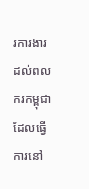រការងារ ដល់ពលករកម្ពុជាដែលធ្វើការនៅ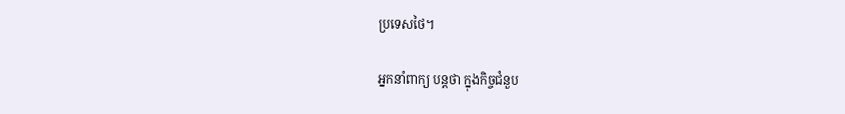ប្រទេសថៃ។

អ្នកនាំពាក្យ បន្តថា ក្នុងកិច្ចជំនួប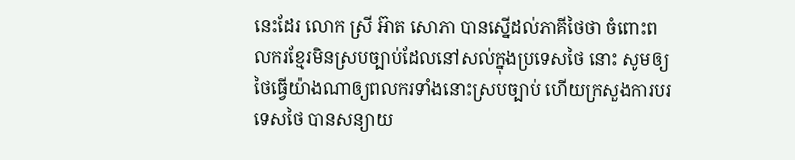នេះដែរ លោក ស្រី អ៊ាត សោភា បានស្នើដល់ភាគីថៃថា ចំពោះពលករខ្មែរមិនស្របច្បាប់ដែលនៅសល់ក្នុងប្រទេសថៃ នោះ សូមឲ្យថៃធ្វើយ៉ាងណាឲ្យពលករទាំងនោះស្របច្បាប់ ហើយក្រសួងការបរទេសថៃ បានសន្យាយ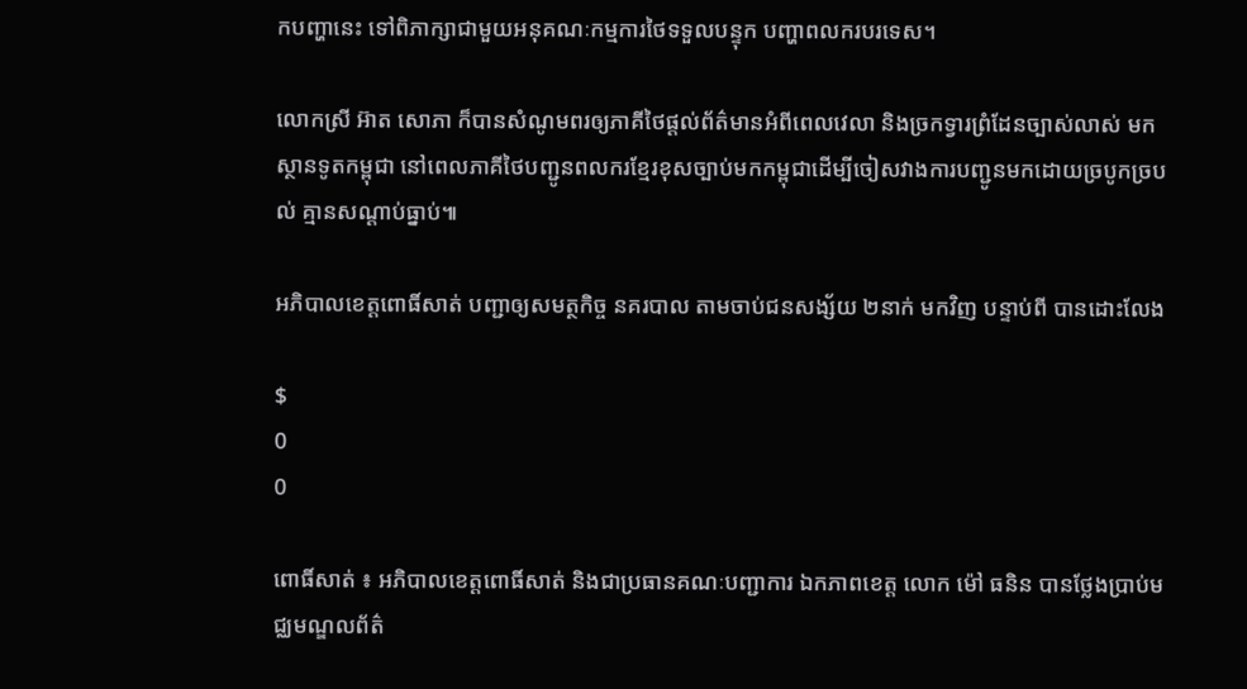កបញ្ហានេះ ទៅពិភាក្សាជាមួយអនុគណៈកម្មការថៃទទួលបន្ទុក បញ្ហាពលករបរទេស។

លោកស្រី អ៊ាត សោភា ក៏បានសំណូមពរឲ្យភាគីថៃផ្តល់ព័ត៌មានអំពីពេលវេលា និងច្រកទ្វារព្រំដែនច្បាស់លាស់ មកស្ថានទូតកម្ពុជា នៅពេលភាគីថៃបញ្ជូនពលករខ្មែរខុសច្បាប់មកកម្ពុជាដើម្បីចៀសវាងការបញ្ជូនមកដោយច្របូកច្របល់ គ្មានសណ្តាប់ធ្នាប់៕

អភិបាលខេត្តពោធិ៍សាត់ បញ្ជាឲ្យសមត្ថកិច្ច នគរបាល តាមចាប់ជនសង្ស័យ ២នាក់ មកវិញ បន្ទាប់ពី បានដោះលែង

$
0
0

ពោធិ៍សាត់ ៖ អភិបាលខេត្តពោធិ៍សាត់ និងជាប្រធានគណៈបញ្ជាការ ឯកភាពខេត្ត លោក ម៉ៅ ធនិន បានថ្លែងប្រាប់មជ្ឈមណ្ឌលព័ត៌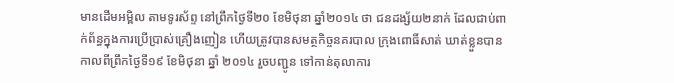មានដើមអម្ពិល តាមទូរស័ព្ទ នៅព្រឹកថ្ងៃទី២០ ខែមិថុនា ឆ្នាំ២០១៤ ថា ជនដង្ស័យ២នាក់ ដែលជាប់ពាក់ព័ន្ធក្នុងការប្រើប្រាស់គ្រឿងញៀន ហើយត្រូវបានសមត្ថកិច្ចនគរបាល ក្រុងពោធិ៍សាត់ ឃាត់ខ្លួនបាន កាលពីព្រឹកថ្ងៃទី១៩ ខែមិថុនា ឆ្នាំ ២០១៤ រួចបញ្ជូន ទៅកាន់តុលាការ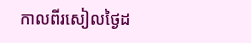កាលពីរសៀលថ្ងៃដ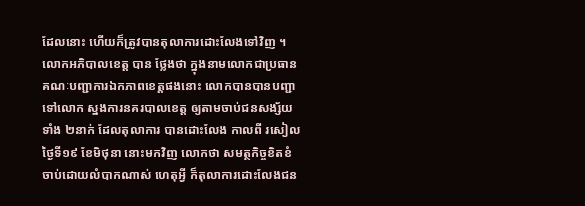ដែលនោះ ហើយក៏ត្រូវបានតុលាការដោះលែងទៅវិញ ។ លោកអភិបាលខេត្ត បាន ថ្លែងថា ក្នុងនាមលោកជាប្រធានគណៈបញ្ជាការឯកភាពខេត្តផងនោះ លោកបានបានបញ្ជាទៅលោក ស្នងការនគរបាលខេត្ត ឲ្យតាមចាប់ជនសង្ស័យទាំង ២នាក់ ដែលតុលាការ បានដោះលែង កាលពី រសៀលថ្ងៃទី១៩ ខែមិថុនា នោះមកវិញ លោកថា សមត្ថកិច្ចខិតខំចាប់ដោយលំបាកណាស់ ហេតុអ្វី ក៏តុលាការដោះលែងជន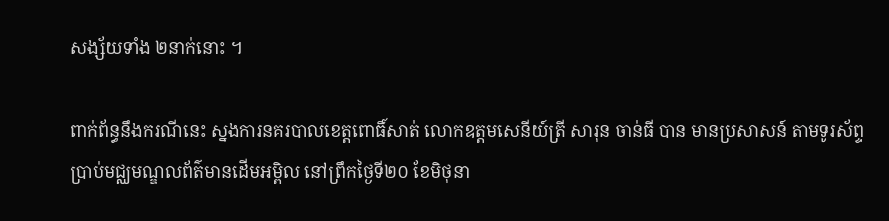សង្ស័យទាំង ២នាក់នោះ ។

ពាក់ព័ន្ធនឹងករណីនេះ ស្នងការនគរបាលខេត្តពោធិ៍សាត់ លោកឧត្តមសេនីយ៍ត្រី សារុន ចាន់ធី បាន មានប្រសាសន៍ តាមទូរស័ព្ទប្រាប់មជ្ឈមណ្ឌលព័ត៌មានដើមអម្ពិល នៅព្រឹកថ្ងៃទី២០ ខែមិថុនា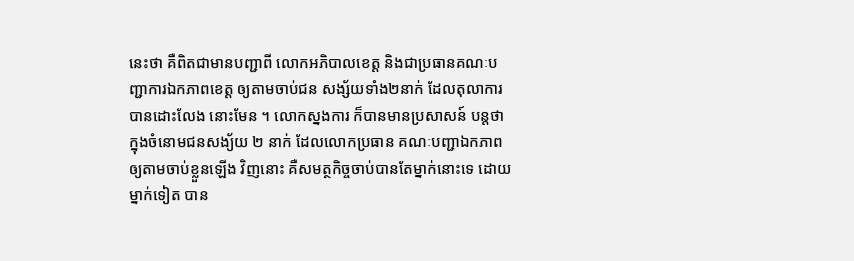នេះថា គឺពិតជាមានបញ្ជាពី លោកអភិបាលខេត្ត និងជាប្រធានគណៈបញ្ជាការឯកភាពខេត្ត ឲ្យតាមចាប់ជន សង្ស័យទាំង២នាក់ ដែលតុលាការបានដោះលែង នោះមែន ។ លោកស្នងការ ក៏បានមានប្រសាសន៍ បន្តថា ក្នុងចំនោមជនសង្យ័យ ២ នាក់ ដែលលោកប្រធាន គណៈបញ្ជាឯកភាពឲ្យតាមចាប់ខ្លួនឡើង វិញនោះ គឺសមត្ថកិច្ចចាប់បានតែម្នាក់នោះទេ ដោយម្នាក់ទៀត បាន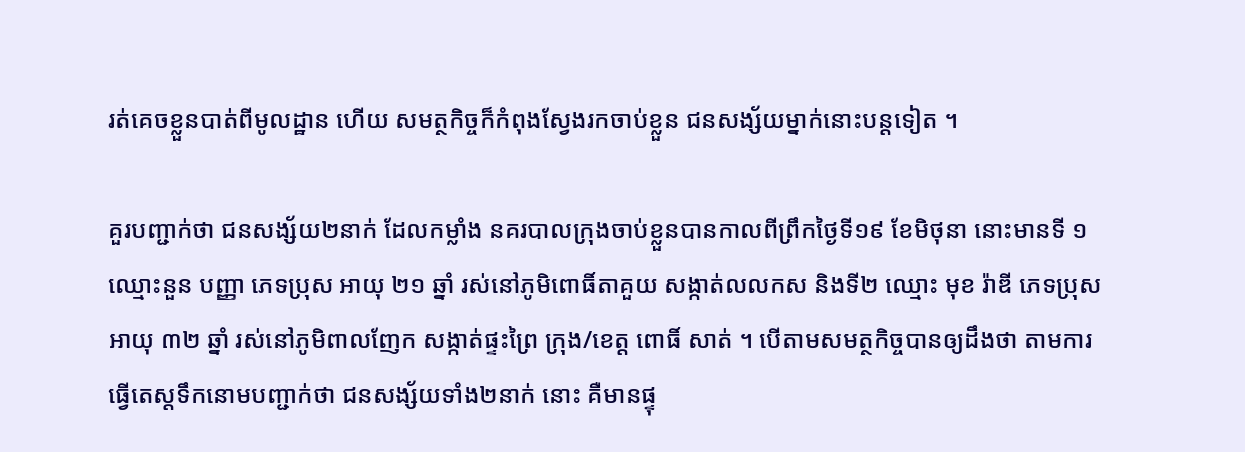រត់គេចខ្លួនបាត់ពីមូលដ្ឋាន ហើយ សមត្ថកិច្ចក៏កំពុងស្វែងរកចាប់ខ្លួន ជនសង្ស័យម្នាក់នោះបន្តទៀត ។

គួរបញ្ជាក់ថា ជនសង្ស័យ២នាក់ ដែលកម្លាំង នគរបាលក្រុងចាប់ខ្លួនបានកាលពីព្រឹកថ្ងៃទី១៩ ខែមិថុនា នោះមានទី ១ ឈ្មោះនួន បញ្ញា ភេទប្រុស អាយុ ២១ ឆ្នាំ រស់នៅភូមិពោធិ៍តាគួយ សង្កាត់លលកស និងទី២ ឈ្មោះ មុខ រ៉ាឌី ភេទប្រុស អាយុ ៣២ ឆ្នាំ រស់នៅភូមិពាលញែក សង្កាត់ផ្ទះព្រៃ ក្រុង/ខេត្ត ពោធិ៍ សាត់ ។ បើតាមសមត្ថកិច្ចបានឲ្យដឹងថា តាមការធ្វើតេស្តទឹកនោមបញ្ជាក់ថា ជនសង្ស័យទាំង២នាក់ នោះ គឺមានផ្ទុ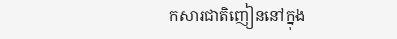កសារជាតិញៀននៅក្នុង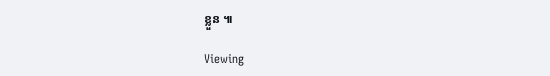ខ្លួន ៕

Viewing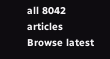all 8042 articles
Browse latest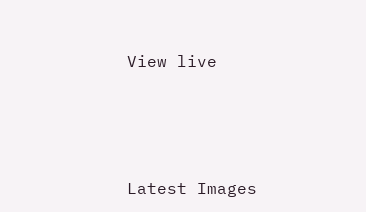View live




Latest Images